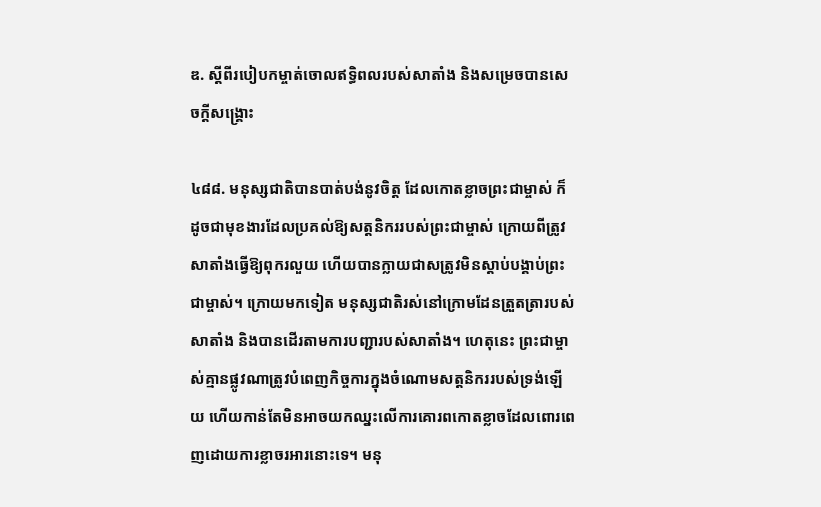ឌ. ស្ដីពីរបៀបកម្ចាត់ចោលឥទ្ធិពលរបស់សាតាំង និងសម្រេចបានសេចក្តីសង្រ្គោះ

៤៨៨. មនុស្សជាតិបានបាត់បង់នូវចិត្ត ដែលកោតខ្លាចព្រះជាម្ចាស់ ក៏ដូចជាមុខងារដែលប្រគល់ឱ្យសត្តនិកររបស់ព្រះជាម្ចាស់ ក្រោយពីត្រូវសាតាំងធ្វើឱ្យពុករលួយ ហើយបានក្លាយជាសត្រូវមិនស្ដាប់បង្គាប់ព្រះជាម្ចាស់។ ក្រោយមកទៀត មនុស្សជាតិរស់នៅក្រោមដែនត្រួតត្រារបស់សាតាំង និងបានដើរតាមការបញ្ជារបស់សាតាំង។ ហេតុនេះ ព្រះជាម្ចាស់គ្មានផ្លូវណាត្រូវបំពេញកិច្ចការក្នុងចំណោមសត្តនិកររបស់ទ្រង់ឡើយ ហើយកាន់តែមិនអាចយកឈ្នះលើការគោរពកោតខ្លាចដែលពោរពេញដោយការខ្លាចរអារនោះទេ។ មនុ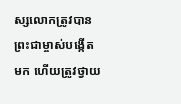ស្សលោកត្រូវបានព្រះជាម្ចាស់បង្កើតមក ហើយត្រូវថ្វាយ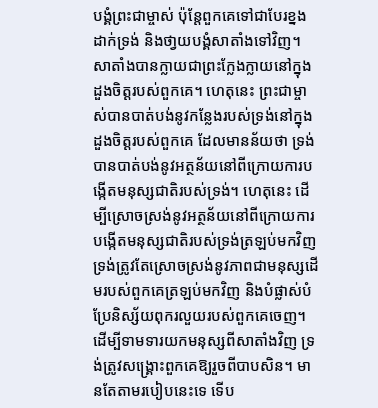បង្គំព្រះជាម្ចាស់ ប៉ុន្តែពួកគេទៅជាបែរខ្នងដាក់ទ្រង់ និងថា្វយបង្គំសាតាំងទៅវិញ។ សាតាំងបានក្លាយជាព្រះក្លែងក្លាយនៅក្នុងដួងចិត្តរបស់ពួកគេ។ ហេតុនេះ ព្រះជាម្ចាស់បានបាត់បង់នូវកន្លែងរបស់ទ្រង់នៅក្នុងដួងចិត្តរបស់ពួកគេ ដែលមានន័យថា ទ្រង់បានបាត់បង់នូវអត្ថន័យនៅពីក្រោយការបង្កើតមនុស្សជាតិរបស់ទ្រង់។ ហេតុនេះ ដើម្បីស្រោចស្រង់នូវអត្ថន័យនៅពីក្រោយការបង្កើតមនុស្សជាតិរបស់ទ្រង់ត្រឡប់មកវិញ ទ្រង់ត្រូវតែស្រោចស្រង់នូវភាពជាមនុស្សដើមរបស់ពួកគេត្រឡប់មកវិញ និងបំផ្លាស់បំប្រែនិស្ស័យពុករលួយរបស់ពួកគេចេញ។ ដើម្បីទាមទារយកមនុស្សពីសាតាំងវិញ ទ្រង់ត្រូវសង្គ្រោះពួកគេឱ្យរួចពីបាបសិន។ មានតែតាមរបៀបនេះទេ ទើប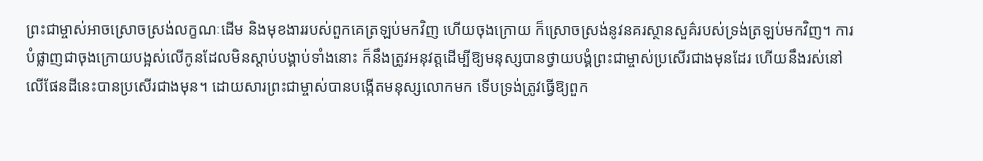ព្រះជាម្ចាស់អាចស្រោចស្រង់លក្ខណៈដើម និងមុខងាររបស់ពួកគេត្រឡប់មកវិញ ហើយចុងក្រោយ ក៏ស្រោចស្រង់នូវនគរស្ថានសួគ៌របស់ទ្រង់ត្រឡប់មកវិញ។ ការបំផ្លាញជាចុងក្រោយបង្អស់លើកូនដែលមិនស្ដាប់បង្គាប់ទាំងនោះ ក៏នឹងត្រូវអនុវត្តដើម្បីឱ្យមនុស្សបានថ្វាយបង្គំព្រះជាម្ចាស់ប្រសើរជាងមុនដែរ ហើយនឹងរស់នៅលើផែនដីនេះបានប្រសើរជាងមុន។ ដោយសារព្រះជាម្ចាស់បានបង្កើតមនុស្សលោកមក ទើបទ្រង់ត្រូវធ្វើឱ្យពួក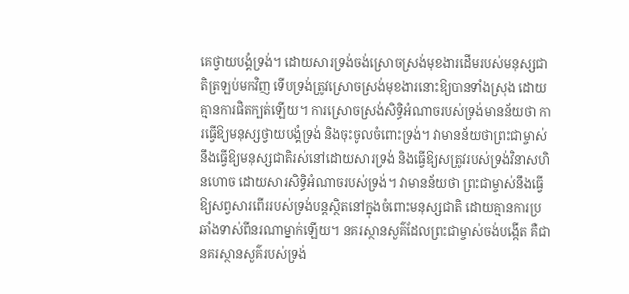គេថ្វាយបង្គំទ្រង់។ ដោយសារទ្រង់ចង់ស្រោចស្រង់មុខងារដើមរបស់មនុស្សជាតិត្រឡប់មកវិញ ទើបទ្រង់ត្រូវស្រោចស្រង់មុខងារនោះឱ្យបានទាំងស្រុង ដោយគ្មានការផិតក្បត់ឡើយ។ ការស្រោចស្រង់សិទ្ធិអំណាចរបស់ទ្រង់មានន័យថា ការធ្វើឱ្យមនុស្សថ្វាយបង្គំទ្រង់ និងចុះចូលចំពោះទ្រង់។ វាមានន័យថាព្រះជាម្ចាស់នឹងធ្វើឱ្យមនុស្សជាតិរស់នៅដោយសារទ្រង់ និងធ្វើឱ្យសត្រូវរបស់ទ្រង់វិនាសហិនហោច ដោយសារសិទ្ធិអំណាចរបស់ទ្រង់។ វាមានន័យថា ព្រះជាម្ចាស់នឹងធ្វើឱ្យសព្វសារពើររបស់ទ្រង់បន្តស្ថិតនៅក្នុងចំពោះមនុស្សជាតិ ដោយគ្មានការប្រឆាំងទាស់ពីនរណាម្នាក់ឡើយ។ នគរស្ថានសួគ៌ដែលព្រះជាម្ចាស់ចង់បង្កើត គឺជានគរស្ថានសួគ៌របស់ទ្រង់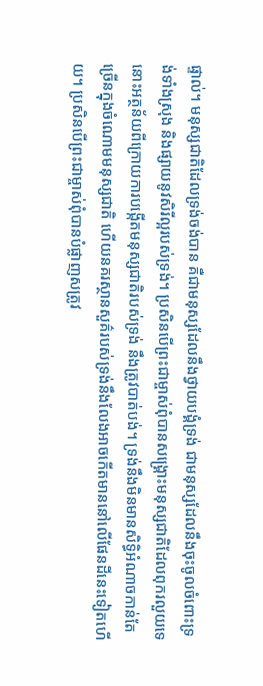ផ្ទាល់។ មនុស្សជាតិដែលទ្រង់ចង់បាន គឺជាមនុស្សដែលនឹងថ្វាយបង្គំទ្រង់ ជាមនុស្សដែលនឹងចុះចូលចំពោះទ្រង់ទាំងស្រុង និងផ្សាយនូវសិរីល្អរបស់ទ្រង់។ ប្រសិនបើព្រះជាម្ចាស់ពុំបានសង្គ្រោះមនុស្សជាតិដែលពុករលួយទេ នោះអត្ថន័យពីក្រោយការបង្កើតមនុស្សជាតិរបស់ទ្រង់ នឹងត្រូវបាត់បង់។ ទ្រង់នឹងមិនមានសិទ្ធិអំណាចកាន់តែច្រើនក្នុងចំណោមមនុស្សជាតិ ហើយនគរស្ថានសួគ៌របស់ទ្រង់នឹងលែងអាចកើតមាននៅលើផែនដីនេះទៀតហើយ។ ប្រសិនបើព្រះជាម្ចាស់ពុំបានបំផ្លាញសត្រូវ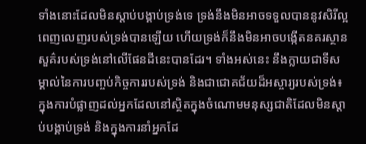ទាំងនោះដែលមិនស្ដាប់បង្គាប់ទ្រង់ទេ ទ្រង់នឹងមិនអាចទទួលបាននូវសិរីល្អពេញលេញរបស់ទ្រង់បានឡើយ ហើយទ្រង់ក៏នឹងមិនអាចបង្កើតនគរស្ថានសួគ៌របស់ទ្រង់នៅលើផែនដីនេះបានដែរ។ ទាំងអស់នេះ នឹងក្លាយជាទីសម្គាល់នៃការបញ្ចប់កិច្ចការរបស់ទ្រង់ និងជាជោគជ័យដ៏អស្ចារ្យរបស់ទ្រង់៖ ក្នុងការបំផ្លាញដល់អ្នកដែលនៅស្ថិតក្នុងចំណោមមនុស្សជាតិដែលមិនស្ដាប់បង្គាប់ទ្រង់ និងក្នុងការនាំអ្នកដែ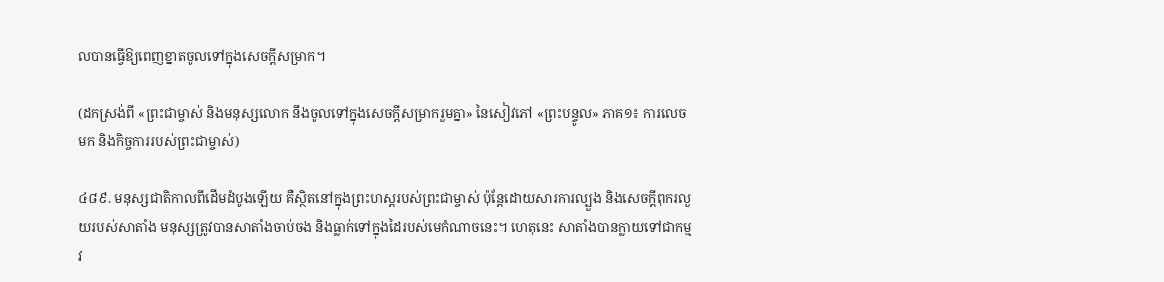លបានធ្វើឱ្យពេញខ្នាតចូលទៅក្នុងសេចក្ដីសម្រាក។

(ដកស្រង់ពី «ព្រះជាម្ចាស់ និងមនុស្សលោក នឹងចូលទៅក្នុងសេចក្ដីសម្រាករួមគ្នា» នៃសៀវភៅ «ព្រះបន្ទូល» ភាគ១៖ ការលេចមក និងកិច្ចការរបស់ព្រះជាម្ចាស់)

៤៨៩. មនុស្សជាតិកាលពីដើមដំបូងឡើយ គឺស្ថិតនៅក្នុងព្រះហស្ដរបស់ព្រះជាម្ចាស់ ប៉ុន្តែដោយសារការល្បួង និងសេចក្ដីពុករលួយរបស់សាតាំង មនុស្សត្រូវបានសាតាំងចាប់ចង និងធ្លាក់ទៅក្នុងដៃរបស់មេកំណាចនេះ។ ហេតុនេះ សាតាំងបានក្លាយទៅជាកម្មវ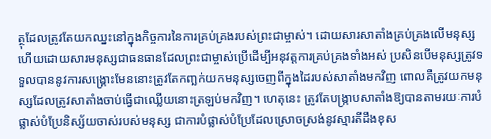ត្ថុដែលត្រូវតែយកឈ្នះនៅក្នុងកិច្ចការនៃការគ្រប់គ្រងរបស់ព្រះជាម្ចាស់។ ដោយសារសាតាំងគ្រប់គ្រងលើមនុស្ស ហើយដោយសារមនុស្សជាធនធានដែលព្រះជាម្ចាស់ប្រើដើម្បីអនុវត្តការគ្រប់គ្រងទាំងអស់ ប្រសិនបើមនុស្សត្រូវទទួលបាននូវការសង្គ្រោះមែននោះត្រូវតែកញ្ឆក់យកមនុស្សចេញពីក្នុងដៃរបស់សាតាំងមកវិញ ពោលគឺត្រូវយកមនុស្សដែលត្រូវសាតាំងចាប់ធ្វើជាឈ្លើយនោះត្រឡប់មកវិញ។ ហេតុនេះ ត្រូវតែបង្ក្រាបសាតាំងឱ្យបានតាមរយៈការបំផ្លាស់បំប្រែនិស្ស័យចាស់របស់មនុស្ស ជាការបំផ្លាស់បំប្រែដែលស្រោចស្រង់នូវស្មារតីដឹងខុស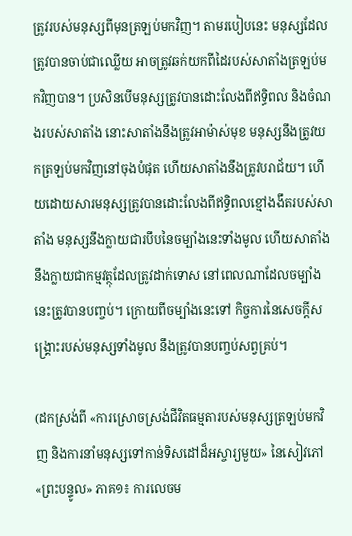ត្រូវរបស់មនុស្សពីមុនត្រឡប់មកវិញ។ តាមរបៀបនេះ មនុស្សដែលត្រូវបានចាប់ជាឈ្លើយ អាចត្រូវឆក់យកពីដៃរបស់សាតាំងត្រឡប់មកវិញបាន។ ប្រសិនបើមនុស្សត្រូវបានដោះលែងពីឥទ្ធិពល និងចំណងរបស់សាតាំង នោះសាតាំងនឹងត្រូវអាម៉ាស់មុខ មនុស្សនឹងត្រូវយកត្រឡប់មកវិញនៅចុងបំផុត ហើយសាតាំងនឹងត្រូវបរាជ័យ។ ហើយដោយសារមនុស្សត្រូវបានដោះលែងពីឥទ្ធិពលខ្មៅងងឹតរបស់សាតាំង មនុស្សនឹងក្លាយជារបឹបនៃចម្បាំងនេះទាំងមូល ហើយសាតាំងនឹងក្លាយជាកម្មវត្ថុដែលត្រូវដាក់ទោស នៅពេលណាដែលចម្បាំងនេះត្រូវបានបញ្ចប់។ ក្រោយពីចម្បាំងនេះទៅ កិច្ចការនៃសេចក្ដីសង្គ្រោះរបស់មនុស្សទាំងមូល នឹងត្រូវបានបញ្ចប់សព្វគ្រប់។

(ដកស្រង់ពី «ការស្រោចស្រង់ជីវិតធម្មតារបស់មនុស្សត្រឡប់មកវិញ និងការនាំមនុស្សទៅកាន់ទិសដៅដ៏អស្ចារ្យមួយ» នៃសៀវភៅ «ព្រះបន្ទូល» ភាគ១៖ ការលេចម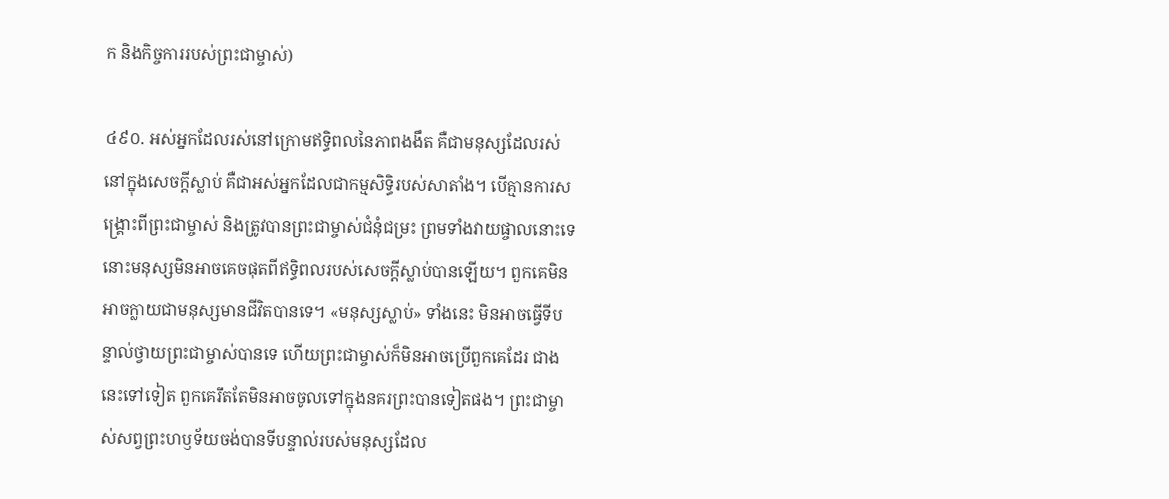ក និងកិច្ចការរបស់ព្រះជាម្ចាស់)

៤៩០. អស់អ្នកដែលរស់នៅក្រោមឥទ្ធិពលនៃភាពងងឹត គឺជាមនុស្សដែលរស់នៅក្នុងសេចក្តីស្លាប់ គឺជាអស់អ្នកដែលជាកម្មសិទ្ធិរបស់សាតាំង។ បើគ្មានការសង្គ្រោះពីព្រះជាម្ចាស់ និងត្រូវបានព្រះជាម្ចាស់ជំនុំជម្រះ ព្រមទាំងវាយផ្ចាលនោះទេ នោះមនុស្សមិនអាចគេចផុតពីឥទ្ធិពលរបស់សេចក្តីស្លាប់បានឡើយ។ ពួកគេមិនអាចក្លាយជាមនុស្សមានជីវិតបានទេ។ «មនុស្សស្លាប់» ទាំងនេះ មិនអាចធ្វើទីបន្ទាល់ថ្វាយព្រះជាម្ចាស់បានទេ ហើយព្រះជាម្ចាស់ក៏មិនអាចប្រើពួកគេដែរ ជាងនេះទៅទៀត ពួកគេរឹតតែមិនអាចចូលទៅក្នុងនគរព្រះបានទៀតផង។ ព្រះជាម្ចាស់សព្វព្រះហឫទ័យចង់បានទីបន្ទាល់របស់មនុស្សដែល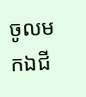ចូលមកឯជី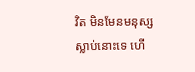វិត មិនមែនមនុស្សស្លាប់នោះទេ ហើ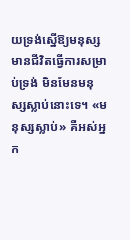យទ្រង់ស្នើឱ្យមនុស្សមានជីវិតធ្វើការសម្រាប់ទ្រង់ មិនមែនមនុស្សស្លាប់នោះទេ។ «មនុស្សស្លាប់» គឺអស់អ្នក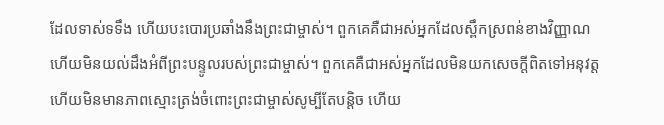ដែលទាស់ទទឹង ហើយបះបោរប្រឆាំងនឹងព្រះជាម្ចាស់។ ពួកគេគឺជាអស់អ្នកដែលស្ពឹកស្រពន់ខាងវិញ្ញាណ ហើយមិនយល់ដឹងអំពីព្រះបន្ទូលរបស់ព្រះជាម្ចាស់។ ពួកគេគឺជាអស់អ្នកដែលមិនយកសេចក្តីពិតទៅអនុវត្ត ហើយមិនមានភាពស្មោះត្រង់ចំពោះព្រះជាម្ចាស់សូម្បីតែបន្តិច ហើយ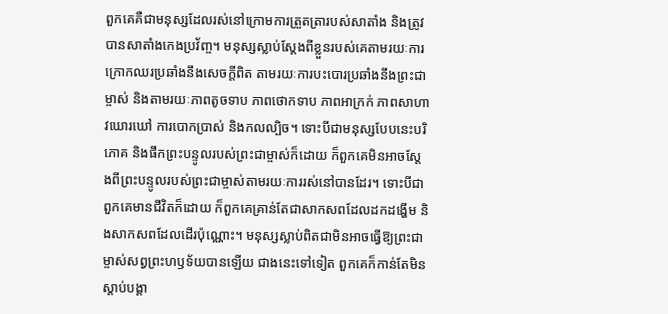ពួកគេគឺជាមនុស្សដែលរស់នៅក្រោមការត្រួតត្រារបស់សាតាំង និងត្រូវបានសាតាំងកេងប្រវ័ញ្ច។ មនុស្សស្លាប់ស្ដែងពីខ្លួនរបស់គេតាមរយៈការក្រោកឈរប្រឆាំងនឹងសេចក្តីពិត តាមរយៈការបះបោរប្រឆាំងនឹងព្រះជាម្ចាស់ និងតាមរយៈភាពតូចទាប ភាពថោកទាប ភាពអាក្រក់ ភាពសាហាវឃោរឃៅ ការបោកប្រាស់ និងកលល្បិច។ ទោះបីជាមនុស្សបែបនេះបរិភោគ និងផឹកព្រះបន្ទូលរបស់ព្រះជាម្ចាស់ក៏ដោយ ក៏ពួកគេមិនអាចស្ដែងពីព្រះបន្ទូលរបស់ព្រះជាម្ចាស់តាមរយៈការរស់នៅបានដែរ។ ទោះបីជាពួកគេមានជីវិតក៏ដោយ ក៏ពួកគេគ្រាន់តែជាសាកសពដែលដកដង្ហើម និងសាកសពដែលដើរប៉ុណ្ណោះ។ មនុស្សស្លាប់ពិតជាមិនអាចធ្វើឱ្យព្រះជាម្ចាស់សព្វព្រះហឫទ័យបានឡើយ ជាងនេះទៅទៀត ពួកគេក៏កាន់តែមិនស្តាប់បង្គា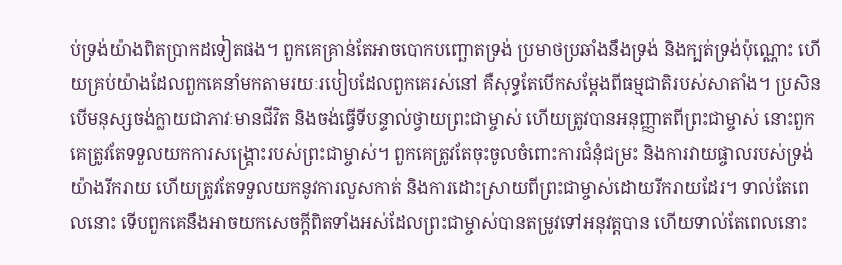ប់ទ្រង់យ៉ាងពិតប្រាកដទៀតផង។ ពួកគេគ្រាន់តែអាចបោកបញ្ឆោតទ្រង់ ប្រមាថប្រឆាំងនឹងទ្រង់ និងក្បត់ទ្រង់ប៉ុណ្ណោះ ហើយគ្រប់យ៉ាងដែលពួកគេនាំមកតាមរយៈរបៀបដែលពួកគេរស់នៅ គឺសុទ្ធតែបើកសម្តែងពីធម្មជាតិរបស់សាតាំង។ ប្រសិនបើមនុស្សចង់ក្លាយជាភាវៈមានជីវិត និងចង់ធ្វើទីបន្ទាល់ថ្វាយព្រះជាម្ចាស់ ហើយត្រូវបានអនុញ្ញាតពីព្រះជាម្ចាស់ នោះពួកគេត្រូវតែទទួលយកការសង្គ្រោះរបស់ព្រះជាម្ចាស់។ ពួកគេត្រូវតែចុះចូលចំពោះការជំនុំជម្រះ និងការវាយផ្ចាលរបស់ទ្រង់យ៉ាងរីករាយ ហើយត្រូវតែទទួលយកនូវការលួសកាត់ និងការដោះស្រាយពីព្រះជាម្ចាស់ដោយរីករាយដែរ។ ទាល់តែពេលនោះ ទើបពួកគេនឹងអាចយកសេចក្តីពិតទាំងអស់ដែលព្រះជាម្ចាស់បានតម្រូវទៅអនុវត្តបាន ហើយទាល់តែពេលនោះ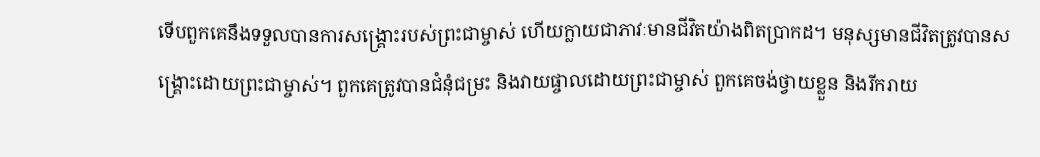ទើបពួកគេនឹងទទួលបានការសង្គ្រោះរបស់ព្រះជាម្ចាស់ ហើយក្លាយជាភាវៈមានជីវិតយ៉ាងពិតប្រាកដ។ មនុស្សមានជីវិតត្រូវបានសង្គ្រោះដោយព្រះជាម្ចាស់។ ពួកគេត្រូវបានជំនុំជម្រះ និងវាយផ្ចាលដោយព្រះជាម្ចាស់ ពួកគេចង់ថ្វាយខ្លួន និងរីករាយ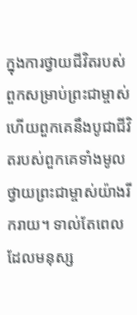ក្នុងការថ្វាយជីវិតរបស់ពួកសម្រាប់ព្រះជាម្ចាស់ ហើយពួកគេនឹងបូជាជីវិតរបស់ពួកគេទាំងមូលថ្វាយព្រះជាម្ចាស់យ៉ាងរីករាយ។ ទាល់តែពេលដែលមនុស្ស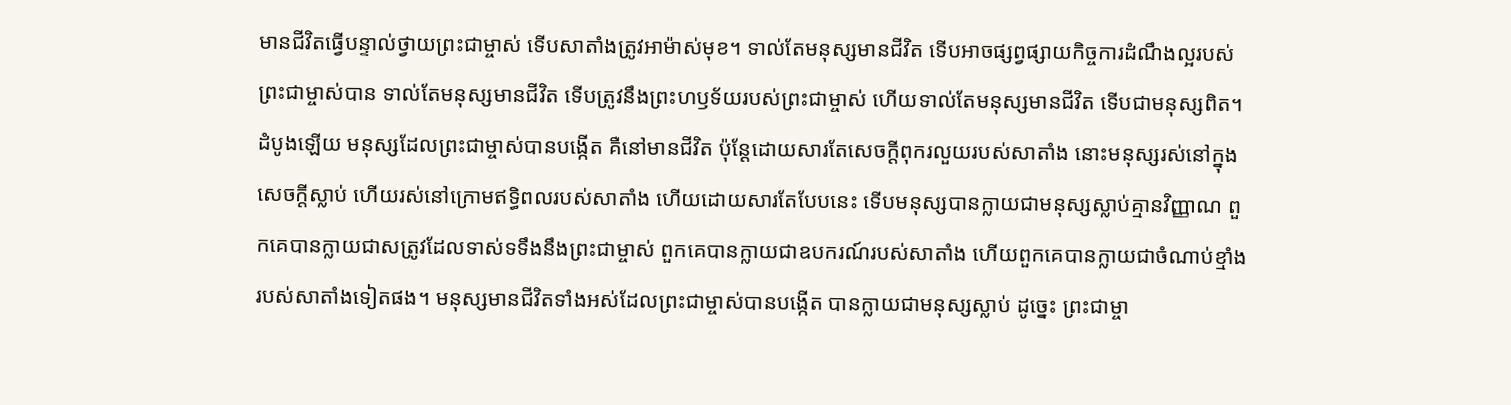មានជីវិតធ្វើបន្ទាល់ថ្វាយព្រះជាម្ចាស់ ទើបសាតាំងត្រូវអាម៉ាស់មុខ។ ទាល់តែមនុស្សមានជីវិត ទើបអាចផ្សព្វផ្សាយកិច្ចការដំណឹងល្អរបស់ព្រះជាម្ចាស់បាន ទាល់តែមនុស្សមានជីវិត ទើបត្រូវនឹងព្រះហឫទ័យរបស់ព្រះជាម្ចាស់ ហើយទាល់តែមនុស្សមានជីវិត ទើបជាមនុស្សពិត។ ដំបូងឡើយ មនុស្សដែលព្រះជាម្ចាស់បានបង្កើត គឺនៅមានជីវិត ប៉ុន្តែដោយសារតែសេចក្តីពុករលួយរបស់សាតាំង នោះមនុស្សរស់នៅក្នុងសេចក្តីស្លាប់ ហើយរស់នៅក្រោមឥទ្ធិពលរបស់សាតាំង ហើយដោយសារតែបែបនេះ ទើបមនុស្សបានក្លាយជាមនុស្សស្លាប់គ្មានវិញ្ញាណ ពួកគេបានក្លាយជាសត្រូវដែលទាស់ទទឹងនឹងព្រះជាម្ចាស់ ពួកគេបានក្លាយជាឧបករណ៍របស់សាតាំង ហើយពួកគេបានក្លាយជាចំណាប់ខ្មាំងរបស់សាតាំងទៀតផង។ មនុស្សមានជីវិតទាំងអស់ដែលព្រះជាម្ចាស់បានបង្កើត បានក្លាយជាមនុស្សស្លាប់ ដូច្នេះ ព្រះជាម្ចា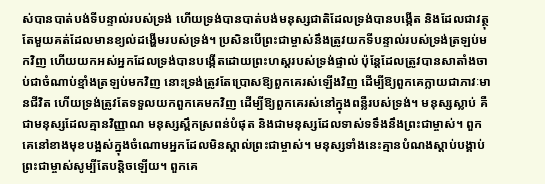ស់បានបាត់បង់ទីបន្ទាល់របស់ទ្រង់ ហើយទ្រង់បានបាត់បង់មនុស្សជាតិដែលទ្រង់បានបង្កើត និងដែលជាវត្ថុតែមួយគត់ដែលមានខ្យល់ដង្ហើមរបស់ទ្រង់។ ប្រសិនបើព្រះជាម្ចាស់នឹងត្រូវយកទីបន្ទាល់របស់ទ្រង់ត្រឡប់មកវិញ ហើយយកអស់អ្នកដែលទ្រង់បានបង្កើតដោយព្រះហស្ដរបស់ទ្រង់ផ្ទាល់ ប៉ុន្តែដែលត្រូវបានសាតាំងចាប់ជាចំណាប់ខ្មាំងត្រឡប់មកវិញ នោះទ្រង់ត្រូវតែប្រោសឱ្យពួកគេរស់ឡើងវិញ ដើម្បីឱ្យពួកគេក្លាយជាភាវៈមានជីវិត ហើយទ្រង់ត្រូវតែទទួលយកពួកគេមកវិញ ដើម្បីឱ្យពួកគេរស់នៅក្នុងពន្លឺរបស់ទ្រង់។ មនុស្សស្លាប់ គឺជាមនុស្សដែលគ្មានវិញ្ញាណ មនុស្សស្ពឹកស្រពន់បំផុត និងជាមនុស្សដែលទាស់ទទឹងនឹងព្រះជាម្ចាស់។ ពួកគេនៅខាងមុខបង្អស់ក្នុងចំណោមអ្នកដែលមិនស្គាល់ព្រះជាម្ចាស់។ មនុស្សទាំងនេះគ្មានបំណងស្តាប់បង្គាប់ព្រះជាម្ចាស់សូម្បីតែបន្តិចឡើយ។ ពួកគេ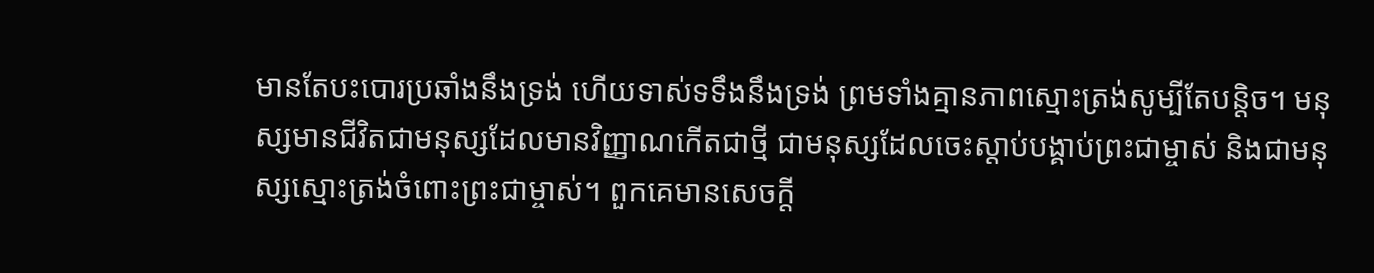មានតែបះបោរប្រឆាំងនឹងទ្រង់ ហើយទាស់ទទឹងនឹងទ្រង់ ព្រមទាំងគ្មានភាពស្មោះត្រង់សូម្បីតែបន្តិច។ មនុស្សមានជីវិតជាមនុស្សដែលមានវិញ្ញាណកើតជាថ្មី ជាមនុស្សដែលចេះស្តាប់បង្គាប់ព្រះជាម្ចាស់ និងជាមនុស្សស្មោះត្រង់ចំពោះព្រះជាម្ចាស់។ ពួកគេមានសេចក្តី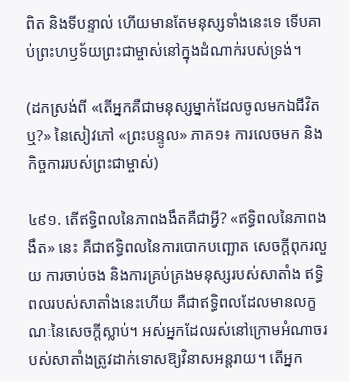ពិត និងទីបន្ទាល់ ហើយមានតែមនុស្សទាំងនេះទេ ទើបគាប់ព្រះហឫទ័យព្រះជាម្ចាស់នៅក្នុងដំណាក់របស់ទ្រង់។

(ដកស្រង់ពី «តើអ្នកគឺជាមនុស្សម្នាក់ដែលចូលមកឯជីវិតឬ?» នៃសៀវភៅ «ព្រះបន្ទូល» ភាគ១៖ ការលេចមក និងកិច្ចការរបស់ព្រះជាម្ចាស់)

៤៩១. តើឥទ្ធិពលនៃភាពងងឹតគឺជាអ្វី? «ឥទ្ធិពលនៃភាពងងឹត» នេះ គឺជាឥទ្ធិពលនៃការបោកបញ្ឆោត សេចក្ដីពុករលួយ ការចាប់ចង និងការគ្រប់គ្រងមនុស្សរបស់សាតាំង ឥទ្ធិពលរបស់សាតាំងនេះហើយ គឺជាឥទ្ធិពលដែលមានលក្ខណៈនៃសេចក្ដីស្លាប់។ អស់អ្នកដែលរស់នៅក្រោមអំណាចរបស់សាតាំងត្រូវដាក់ទោសឱ្យវិនាសអន្តរាយ។ តើអ្នក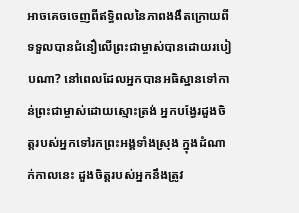អាចគេចចេញពីឥទ្ធិពលនៃភាពងងឹតក្រោយពីទទួលបានជំនឿលើព្រះជាម្ចាស់បានដោយរបៀបណា? នៅពេលដែលអ្នកបានអធិស្ឋានទៅកាន់ព្រះជាម្ចាស់ដោយស្មោះត្រង់ អ្នកបង្វែរដួងចិត្ដរបស់អ្នកទៅរកព្រះអង្គទាំងស្រុង ក្នុងដំណាក់កាលនេះ ដួងចិត្តរបស់អ្នកនឹងត្រូវ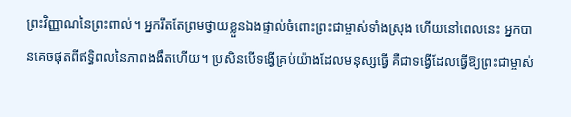ព្រះវិញ្ញាណនៃព្រះពាល់។ អ្នករឹតតែព្រមថ្វាយខ្លួនឯងផ្ទាល់ចំពោះព្រះជាម្ចាស់ទាំងស្រុង ហើយនៅពេលនេះ អ្នកបានគេចផុតពីឥទ្ធិពលនៃភាពងងឹតហើយ។ ប្រសិនបើទង្វើគ្រប់យ៉ាងដែលមនុស្សធ្វើ គឺជាទង្វើដែលធ្វើឱ្យព្រះជាម្ចាស់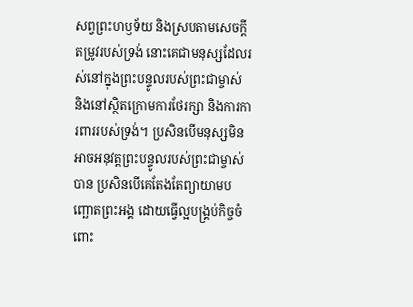សព្វព្រះហឫទ័យ និងស្របតាមសេចក្ដីតម្រូវរបស់ទ្រង់ នោះគេជាមនុស្សដែលរស់នៅក្នុងព្រះបន្ទូលរបស់ព្រះជាម្ចាស់ និងនៅស្ថិតក្រោមការថែរក្សា និងការការពាររបស់ទ្រង់។ ប្រសិនបើមនុស្សមិនអាចអនុវត្ដព្រះបន្ទូលរបស់ព្រះជាម្ចាស់បាន ប្រសិនបើគេតែងតែព្យាយាមបញ្ឆោតព្រះអង្គ ដោយធ្វើល្អបង្គ្រប់កិច្ចចំពោះ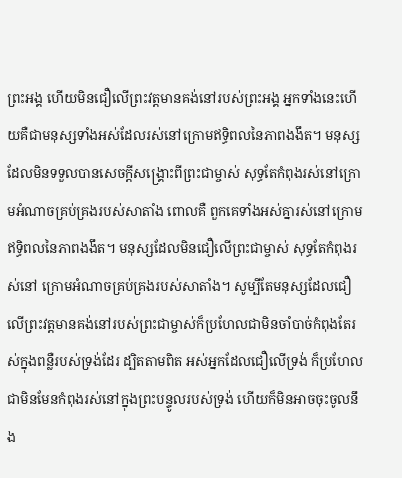ព្រះអង្គ ហើយមិនជឿលើព្រះវត្ដមានគង់នៅរបស់ព្រះអង្គ អ្នកទាំងនេះហើយគឺជាមនុស្សទាំងអស់ដែលរស់នៅក្រោមឥទ្ធិពលនៃភាពងងឹត។ មនុស្សដែលមិនទទួលបានសេចក្ដីសង្គ្រោះពីព្រះជាម្ចាស់ សុទ្ធតែកំពុងរស់នៅក្រោមអំណាចគ្រប់គ្រងរបស់សាតាំង ពោលគឺ ពួកគេទាំងអស់គ្នារស់នៅក្រោមឥទ្ធិពលនៃភាពងងឹត។ មនុស្សដែលមិនជឿលើព្រះជាម្ចាស់ សុទ្ធតែកំពុងរស់នៅ ក្រោមអំណាចគ្រប់គ្រងរបស់សាតាំង។ សូម្បីតែមនុស្សដែលជឿលើព្រះវត្ដមានគង់នៅរបស់ព្រះជាម្ចាស់ក៏ប្រហែលជាមិនចាំបាច់កំពុងតែរស់ក្នុងពន្លឺរបស់ទ្រង់ដែរ ដ្បិតតាមពិត អស់អ្នកដែលជឿលើទ្រង់ ក៏ប្រហែលជាមិនមែនកំពុងរស់នៅក្នុងព្រះបន្ទូលរបស់ទ្រង់ ហើយក៏មិនអាចចុះចូលនឹង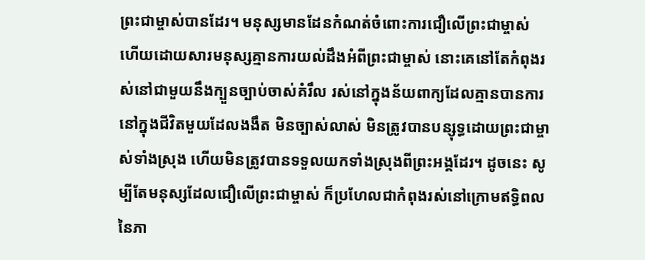ព្រះជាម្ចាស់បានដែរ។ មនុស្សមានដែនកំណត់ចំពោះការជឿលើព្រះជាម្ចាស់ ហើយដោយសារមនុស្សគ្មានការយល់ដឹងអំពីព្រះជាម្ចាស់ នោះគេនៅតែកំពុងរស់នៅជាមួយនឹងក្បួនច្បាប់ចាស់គំរឹល រស់នៅក្នុងន័យពាក្យដែលគ្មានបានការ នៅក្នុងជីវិតមួយដែលងងឹត មិនច្បាស់លាស់ មិនត្រូវបានបន្សុទ្ធដោយព្រះជាម្ចាស់ទាំងស្រុង ហើយមិនត្រូវបានទទួលយកទាំងស្រុងពីព្រះអង្គដែរ។ ដូចនេះ សូម្បីតែមនុស្សដែលជឿលើព្រះជាម្ចាស់ ក៏ប្រហែលជាកំពុងរស់នៅក្រោមឥទ្ធិពលនៃភា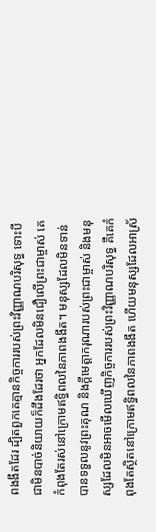ពងងឹតដែរ ដ្បិតពួកគេគ្មានកិច្ចការរបស់ព្រះវិញ្ញាណបរិសុទ្ធ ទោះបីជាមិនបាច់និយាយក៏ដឹងដែរថា អ្នកដែលមិនជឿលើព្រះជាម្ចាស់ គេកំពុងតែរស់នៅក្រោមឥទ្ធិពលនៃភាពងងឹត។ មនុស្សដែលមិនទាន់បានទទួលនូវព្រះគុណ និងក្ដីមេត្ដាករុណារបស់ព្រះជាម្ចាស់ និងមនុស្សដែលមិនអាចមើលឃើញកិច្ចការរបស់ព្រះវិញ្ញាណបរិសុទ្ធ គឺគេកំពុងតែស្ថិតនៅក្រោមឥទ្ធិពលនៃភាពងងឹត ហើយមនុស្សដែលអាស្រ័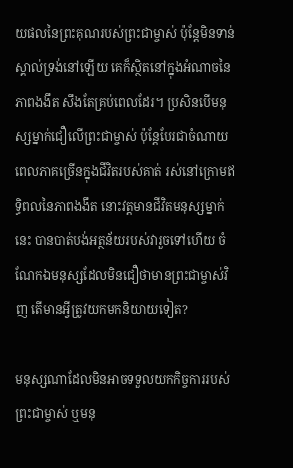យផលនៃព្រះគុណរបស់ព្រះជាម្ចាស់ ប៉ុន្តែមិនទាន់ស្គាល់ទ្រង់នៅឡើយ គេក៏ស្ថិតនៅក្នុងអំណាចនៃភាពងងឹត សឹងតែគ្រប់ពេលដែរ។ ប្រសិនបើមនុស្សម្នាក់ជឿលើព្រះជាម្ចាស់ ប៉ុន្តែបែរជាចំណាយពេលភាគច្រើនក្នុងជីវិតរបស់គាត់ រស់នៅក្រោមឥទ្ធិពលនៃភាពងងឹត នោះវត្ដមានជីវិតមនុស្សម្នាក់នេះ បានបាត់បង់អត្ថន័យរបស់វារួចទៅហើយ ចំណែកឯមនុស្សដែលមិនជឿថាមានព្រះជាម្ចាស់វិញ តើមានអ្វីត្រូវយកមកនិយាយទៀត?

មនុស្សណាដែលមិនអាចទទួលយកកិច្ចការរបស់ព្រះជាម្ចាស់ ឬមនុ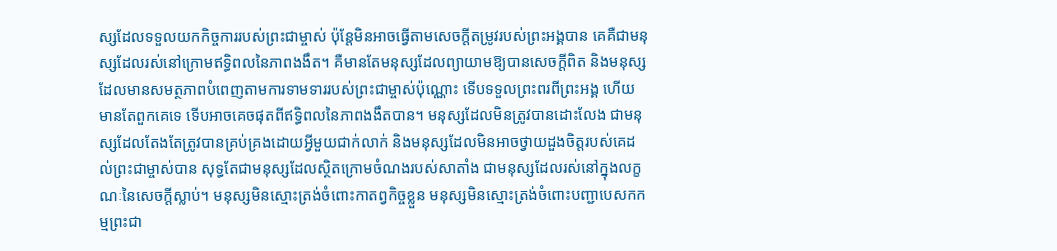ស្សដែលទទួលយកកិច្ចការរបស់ព្រះជាម្ចាស់ ប៉ុន្តែមិនអាចធ្វើតាមសេចក្ដីតម្រូវរបស់ព្រះអង្គបាន គេគឺជាមនុស្សដែលរស់នៅក្រោមឥទ្ធិពលនៃភាពងងឹត។ គឺមានតែមនុស្សដែលព្យាយាមឱ្យបានសេចក្ដីពិត និងមនុស្សដែលមានសមត្ថភាពបំពេញតាមការទាមទាររបស់ព្រះជាម្ចាស់ប៉ុណ្ណោះ ទើបទទួលព្រះពរពីព្រះអង្គ ហើយមានតែពួកគេទេ ទើបអាចគេចផុតពីឥទ្ធិពលនៃភាពងងឹតបាន។ មនុស្សដែលមិនត្រូវបានដោះលែង ជាមនុស្សដែលតែងតែត្រូវបានគ្រប់គ្រងដោយអ្វីមួយជាក់លាក់ និងមនុស្សដែលមិនអាចថ្វាយដួងចិត្ដរបស់គេដល់ព្រះជាម្ចាស់បាន សុទ្ធតែជាមនុស្សដែលស្ថិតក្រោមចំណងរបស់សាតាំង ជាមនុស្សដែលរស់នៅក្នុងលក្ខណៈនៃសេចក្ដីស្លាប់។ មនុស្សមិនស្មោះត្រង់ចំពោះកាតព្វកិច្ចខ្លួន មនុស្សមិនស្មោះត្រង់ចំពោះបញ្ជាបេសកកម្មព្រះជា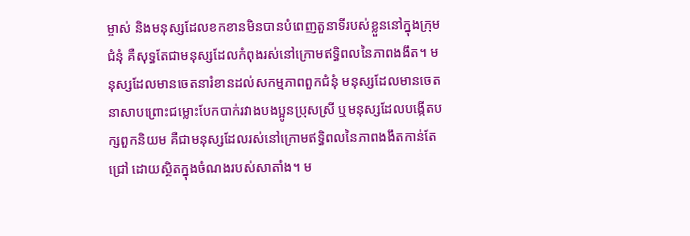ម្ចាស់ និងមនុស្សដែលខកខានមិនបានបំពេញតួនាទីរបស់ខ្លួននៅក្នុងក្រុមជំនុំ គឺសុទ្ធតែជាមនុស្សដែលកំពុងរស់នៅក្រោមឥទ្ធិពលនៃភាពងងឹត។ មនុស្សដែលមានចេតនារំខានដល់សកម្មភាពពួកជំនុំ មនុស្សដែលមានចេតនាសាបព្រោះជម្លោះបែកបាក់រវាងបងប្អូនប្រុសស្រី ឬមនុស្សដែលបង្កើតបក្សពួកនិយម គឺជាមនុស្សដែលរស់នៅក្រោមឥទ្ធិពលនៃភាពងងឹតកាន់តែជ្រៅ ដោយស្ថិតក្នុងចំណងរបស់សាតាំង។ ម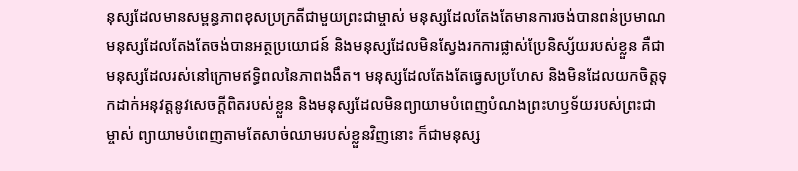នុស្សដែលមានសម្ពន្ធភាពខុសប្រក្រតីជាមួយព្រះជាម្ចាស់ មនុស្សដែលតែងតែមានការចង់បានពន់ប្រមាណ មនុស្សដែលតែងតែចង់បានអត្ថប្រយោជន៍ និងមនុស្សដែលមិនស្វែងរកការផ្លាស់ប្រែនិស្ស័យរបស់ខ្លួន គឺជាមនុស្សដែលរស់នៅក្រោមឥទ្ធិពលនៃភាពងងឹត។ មនុស្សដែលតែងតែធ្វេសប្រហែស និងមិនដែលយកចិត្តទុកដាក់អនុវត្ដនូវសេចក្ដីពិតរបស់ខ្លួន និងមនុស្សដែលមិនព្យាយាមបំពេញបំណងព្រះហឫទ័យរបស់ព្រះជាម្ចាស់ ព្យាយាមបំពេញតាមតែសាច់ឈាមរបស់ខ្លួនវិញនោះ ក៏ជាមនុស្ស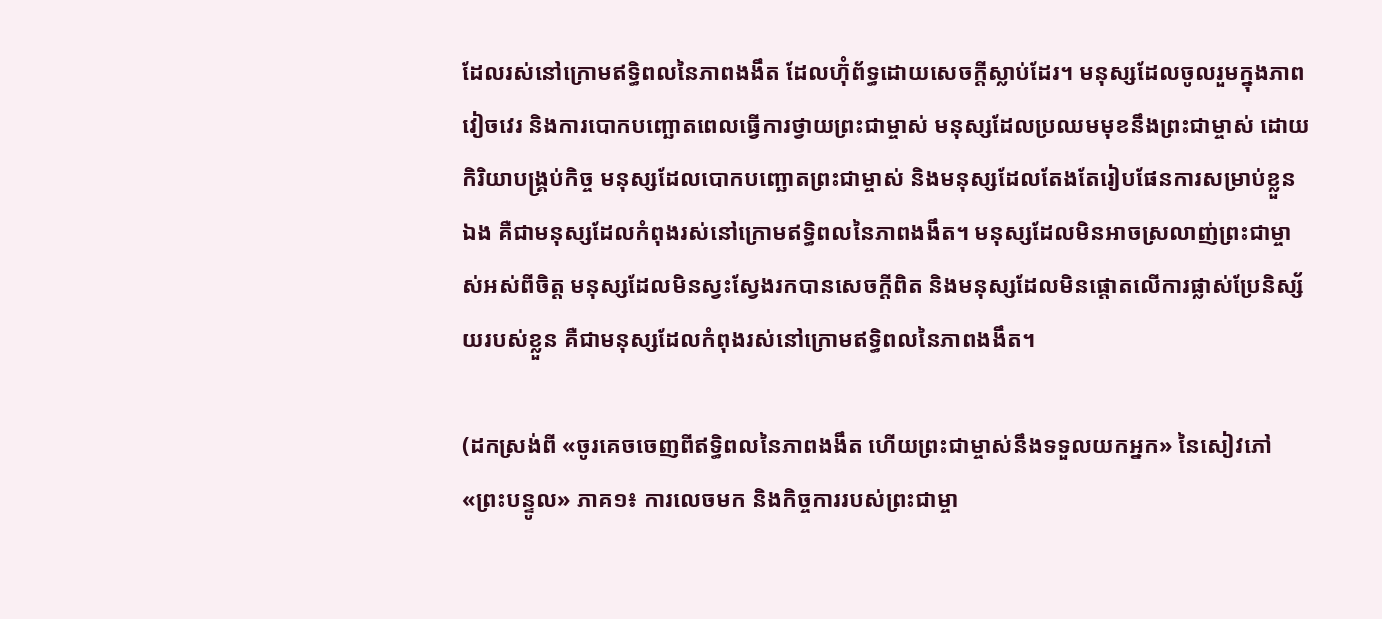ដែលរស់នៅក្រោមឥទ្ធិពលនៃភាពងងឹត ដែលហ៊ុំព័ទ្ធដោយសេចក្ដីស្លាប់ដែរ។ មនុស្សដែលចូលរួមក្នុងភាពវៀចវេរ និងការបោកបញ្ឆោតពេលធ្វើការថ្វាយព្រះជាម្ចាស់ មនុស្សដែលប្រឈមមុខនឹងព្រះជាម្ចាស់ ដោយកិរិយាបង្គ្រប់កិច្ច មនុស្សដែលបោកបញ្ឆោតព្រះជាម្ចាស់ និងមនុស្សដែលតែងតែរៀបផែនការសម្រាប់ខ្លួនឯង គឺជាមនុស្សដែលកំពុងរស់នៅក្រោមឥទ្ធិពលនៃភាពងងឹត។ មនុស្សដែលមិនអាចស្រលាញ់ព្រះជាម្ចាស់អស់ពីចិត្ដ មនុស្សដែលមិនស្វះស្វែងរកបានសេចក្ដីពិត និងមនុស្សដែលមិនផ្ដោតលើការផ្លាស់ប្រែនិស្ស័យរបស់ខ្លួន គឺជាមនុស្សដែលកំពុងរស់នៅក្រោមឥទ្ធិពលនៃភាពងងឹត។

(ដកស្រង់ពី «ចូរគេចចេញពីឥទ្ធិពលនៃភាពងងឹត ហើយព្រះជាម្ចាស់នឹងទទួលយកអ្នក» នៃសៀវភៅ «ព្រះបន្ទូល» ភាគ១៖ ការលេចមក និងកិច្ចការរបស់ព្រះជាម្ចា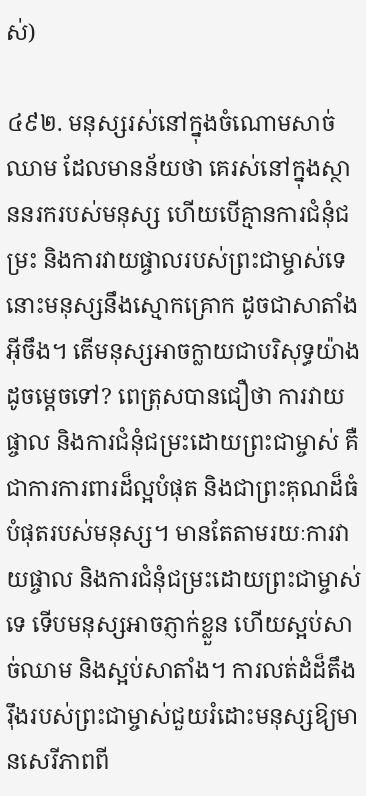ស់)

៤៩២. មនុស្សរស់នៅក្នុងចំណោមសាច់ឈាម ដែលមានន័យថា គេរស់នៅក្នុងស្ថាននរករបស់មនុស្ស ហើយបើគ្មានការជំនុំជម្រះ និងការវាយផ្ចាលរបស់ព្រះជាម្ចាស់ទេ នោះមនុស្សនឹងស្មោកគ្រោក ដូចជាសាតាំងអ៊ីចឹង។ តើមនុស្សអាចក្លាយជាបរិសុទ្ធយ៉ាងដូចម្ដេចទៅ? ពេត្រុសបានជឿថា ការវាយផ្ចាល និងការជំនុំជម្រះដោយព្រះជាម្ចាស់ គឺជាការការពារដ៏ល្អបំផុត និងជាព្រះគុណដ៏ធំបំផុតរបស់មនុស្ស។ មានតែតាមរយៈការវាយផ្ចាល និងការជំនុំជម្រះដោយព្រះជាម្ចាស់ទេ ទើបមនុស្សអាចភ្ញាក់ខ្លួន ហើយស្អប់សាច់ឈាម និងស្អប់សាតាំង។ ការលត់ដំដ៏តឹងរ៉ឹងរបស់ព្រះជាម្ចាស់ជួយរំដោះមនុស្សឱ្យមានសេរីភាពពី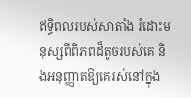ឥទ្ធិពលរបស់សាតាំង រំដោះមនុស្សពីពិភពដ៏តូចរបស់គេ និងអនុញ្ញាតឱ្យគេរស់នៅក្នុង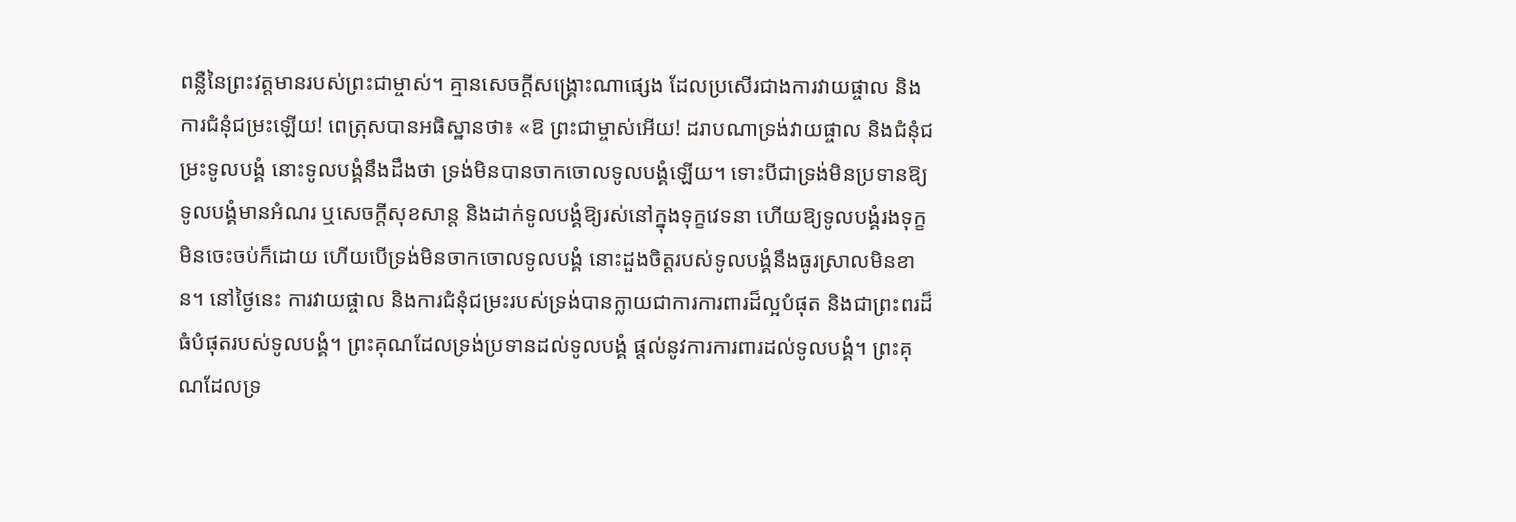ពន្លឺនៃព្រះវត្តមានរបស់ព្រះជាម្ចាស់។ គ្មានសេចក្តីសង្រ្គោះណាផ្សេង ដែលប្រសើរជាងការវាយផ្ចាល និងការជំនុំជម្រះឡើយ! ពេត្រុសបានអធិស្ឋានថា៖ «ឱ ព្រះជាម្ចាស់អើយ! ដរាបណាទ្រង់វាយផ្ចាល និងជំនុំជម្រះទូលបង្គំ នោះទូលបង្គំនឹងដឹងថា ទ្រង់មិនបានចាកចោលទូលបង្គំឡើយ។ ទោះបីជាទ្រង់មិនប្រទានឱ្យទូលបង្គំមានអំណរ ឬសេចក្តីសុខសាន្ត និងដាក់ទូលបង្គំឱ្យរស់នៅក្នុងទុក្ខវេទនា ហើយឱ្យទូលបង្គំរងទុក្ខមិនចេះចប់ក៏ដោយ ហើយបើទ្រង់មិនចាកចោលទូលបង្គំ នោះដួងចិត្តរបស់ទូលបង្គំនឹងធូរស្រាលមិនខាន។ នៅថ្ងៃនេះ ការវាយផ្ចាល និងការជំនុំជម្រះរបស់ទ្រង់បានក្លាយជាការការពារដ៏ល្អបំផុត និងជាព្រះពរដ៏ធំបំផុតរបស់ទូលបង្គំ។ ព្រះគុណដែលទ្រង់ប្រទានដល់ទូលបង្គំ ផ្ដល់នូវការការពារដល់ទូលបង្គំ។ ព្រះគុណដែលទ្រ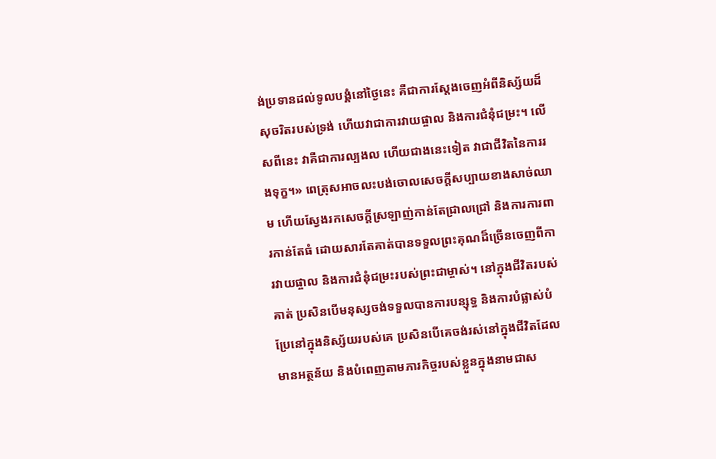ង់ប្រទានដល់ទូលបង្គំនៅថ្ងៃនេះ គឺជាការស្ដែងចេញអំពីនិស្ស័យដ៏សុចរិតរបស់ទ្រង់ ហើយវាជាការវាយផ្ចាល និងការជំនុំជម្រះ។ លើសពីនេះ វាគឺជាការល្បងល ហើយជាងនេះទៀត វាជាជីវិតនៃការរងទុក្ខ។» ពេត្រុសអាចលះបង់ចោលសេចក្តីសប្បាយខាងសាច់ឈាម ហើយស្វែងរកសេចក្តីស្រឡាញ់កាន់តែជ្រាលជ្រៅ និងការការពារកាន់តែធំ ដោយសារតែគាត់បានទទួលព្រះគុណដ៏ច្រើនចេញពីការវាយផ្ចាល និងការជំនុំជម្រះរបស់ព្រះជាម្ចាស់។ នៅក្នុងជីវិតរបស់គាត់ ប្រសិនបើមនុស្សចង់ទទួលបានការបន្សុទ្ធ និងការបំផ្លាស់បំប្រែនៅក្នុងនិស្ស័យរបស់គេ ប្រសិនបើគេចង់រស់នៅក្នុងជីវិតដែលមានអត្ថន័យ និងបំពេញតាមភារកិច្ចរបស់ខ្លួនក្នុងនាមជាស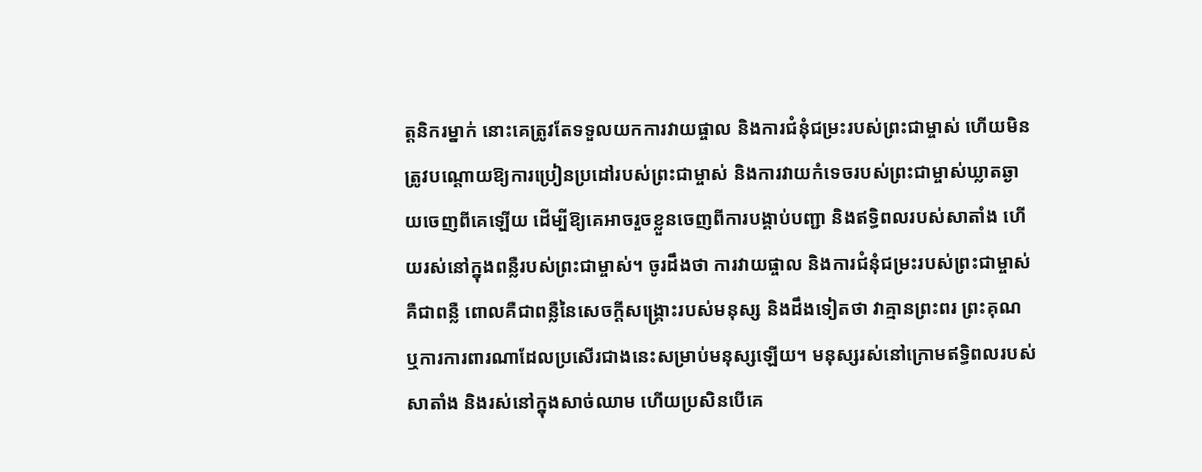ត្តនិករម្នាក់ នោះគេត្រូវតែទទួលយកការវាយផ្ចាល និងការជំនុំជម្រះរបស់ព្រះជាម្ចាស់ ហើយមិនត្រូវបណ្ដោយឱ្យការប្រៀនប្រដៅរបស់ព្រះជាម្ចាស់ និងការវាយកំទេចរបស់ព្រះជាម្ចាស់ឃ្លាតឆ្ងាយចេញពីគេឡើយ ដើម្បីឱ្យគេអាចរួចខ្លួនចេញពីការបង្គាប់បញ្ជា និងឥទ្ធិពលរបស់សាតាំង ហើយរស់នៅក្នុងពន្លឺរបស់ព្រះជាម្ចាស់។ ចូរដឹងថា ការវាយផ្ចាល និងការជំនុំជម្រះរបស់ព្រះជាម្ចាស់គឺជាពន្លឺ ពោលគឺជាពន្លឺនៃសេចក្តីសង្រ្គោះរបស់មនុស្ស និងដឹងទៀតថា វាគ្មានព្រះពរ ព្រះគុណ ឬការការពារណាដែលប្រសើរជាងនេះសម្រាប់មនុស្សឡើយ។ មនុស្សរស់នៅក្រោមឥទ្ធិពលរបស់សាតាំង និងរស់នៅក្នុងសាច់ឈាម ហើយប្រសិនបើគេ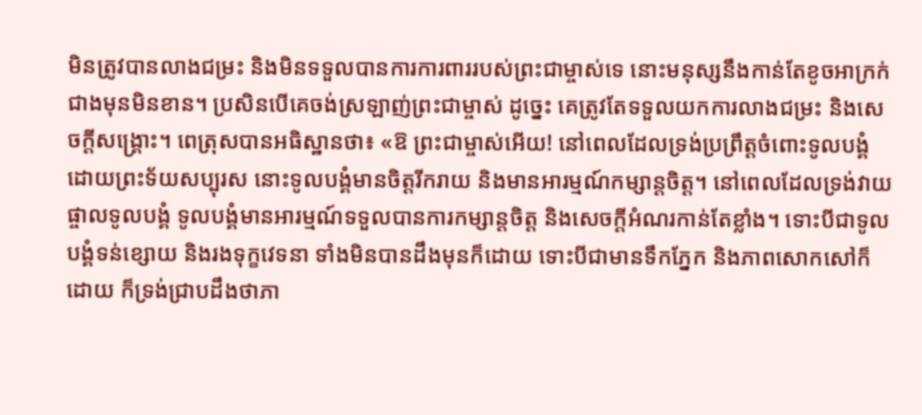មិនត្រូវបានលាងជម្រះ និងមិនទទួលបានការការពាររបស់ព្រះជាម្ចាស់ទេ នោះមនុស្សនឹងកាន់តែខូចអាក្រក់ជាងមុនមិនខាន។ ប្រសិនបើគេចង់ស្រឡាញ់ព្រះជាម្ចាស់ ដូច្នេះ គេត្រូវតែទទួលយកការលាងជម្រះ និងសេចក្តីសង្រ្គោះ។ ពេត្រុសបានអធិស្ឋានថា៖ «ឱ ព្រះជាម្ចាស់អើយ! នៅពេលដែលទ្រង់ប្រព្រឹត្តចំពោះទូលបង្គំដោយព្រះទ័យសប្បុរស នោះទូលបង្គំមានចិត្តរីករាយ និងមានអារម្មណ៍កម្សាន្តចិត្ត។ នៅពេលដែលទ្រង់វាយផ្ចាលទូលបង្គំ ទូលបង្គំមានអារម្មណ៍ទទួលបានការកម្សាន្តចិត្ត និងសេចក្ដីអំណរកាន់តែខ្លាំង។ ទោះបីជាទូលបង្គំទន់ខ្សោយ និងរងទុក្ខវេទនា ទាំងមិនបានដឹងមុនក៏ដោយ ទោះបីជាមានទឹកភ្នែក និងភាពសោកសៅក៏ដោយ ក៏ទ្រង់ជ្រាបដឹងថាភា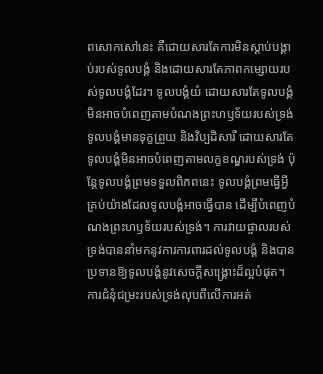ពសោកសៅនេះ គឺដោយសារតែការមិនស្ដាប់បង្គាប់របស់ទូលបង្គំ និងដោយសារតែភាពកម្សោយរបស់ទូលបង្គំដែរ។ ទូលបង្គំយំ ដោយសារតែទូលបង្គំមិនអាចបំពេញតាមបំណងព្រះហឫទ័យរបស់ទ្រង់ ទូលបង្គំមានទុក្ខព្រួយ និងវិប្បដិសារី ដោយសារតែទូលបង្គំមិនអាចបំពេញតាមលក្ខខណ្ឌរបស់ទ្រង់ ប៉ុន្តែទូលបង្គំព្រមទទួលពិភពនេះ ទូលបង្គំព្រមធ្វើអ្វីគ្រប់យ៉ាងដែលទូលបង្គំអាចធ្វើបាន ដើម្បីបំពេញបំណងព្រះហឫទ័យរបស់ទ្រង់។ ការវាយផ្ចាលរបស់ទ្រង់បាននាំមកនូវការការពារដល់ទូលបង្គំ និងបានប្រទានឱ្យទូលបង្គំនូវសេចក្តីសង្រ្គោះដ៏ល្អបំផុត។ ការជំនុំជម្រះរបស់ទ្រង់លុបពីលើការអត់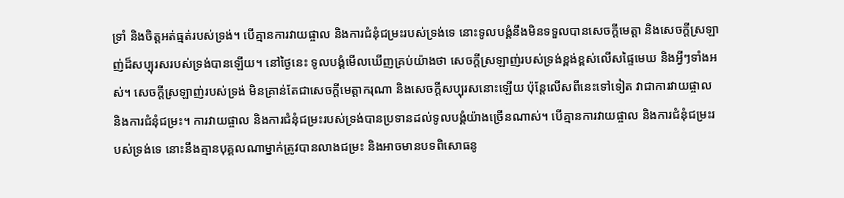ទ្រាំ និងចិត្តអត់ធ្មត់របស់ទ្រង់។ បើគ្មានការវាយផ្ចាល និងការជំនុំជម្រះរបស់ទ្រង់ទេ នោះទូលបង្គំនឹងមិនទទួលបានសេចក្តីមេត្តា និងសេចក្តីស្រឡាញ់ដ៏សប្បុរសរបស់ទ្រង់បានឡើយ។ នៅថ្ងៃនេះ ទូលបង្គំមើលឃើញគ្រប់យ៉ាងថា សេចក្តីស្រឡាញ់របស់ទ្រង់ខ្ពង់ខ្ពស់លើសផ្ទៃមេឃ និងអ្វីៗទាំងអស់។ សេចក្តីស្រឡាញ់របស់ទ្រង់ មិនគ្រាន់តែជាសេចក្តីមេត្តាករុណា និងសេចក្តីសប្បុរសនោះឡើយ ប៉ុន្តែលើសពីនេះទៅទៀត វាជាការវាយផ្ចាល និងការជំនុំជម្រះ។ ការវាយផ្ចាល និងការជំនុំជម្រះរបស់ទ្រង់បានប្រទានដល់ទូលបង្គំយ៉ាងច្រើនណាស់។ បើគ្មានការវាយផ្ចាល និងការជំនុំជម្រះរបស់ទ្រង់ទេ នោះនឹងគ្មានបុគ្គលណាម្នាក់ត្រូវបានលាងជម្រះ និងអាចមានបទពិសោធនូ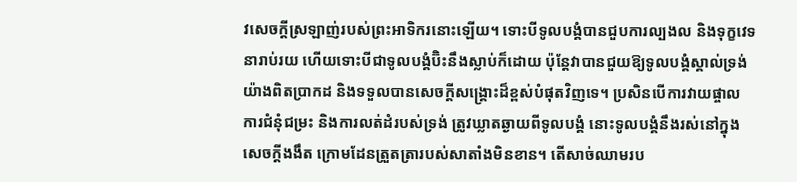វសេចក្តីស្រឡាញ់របស់ព្រះអាទិករនោះឡើយ។ ទោះបីទូលបង្គំបានជួបការល្បងល និងទុក្ខវេទនារាប់រយ ហើយទោះបីជាទូលបង្គំប៊ិះនឹងស្លាប់ក៏ដោយ ប៉ុន្តែវាបានជួយឱ្យទូលបង្គំស្គាល់ទ្រង់យ៉ាងពិតប្រាកដ និងទទួលបានសេចក្តីសង្រ្គោះដ៏ខ្ពស់បំផុតវិញទេ។ ប្រសិនបើការវាយផ្ចាល ការជំនុំជម្រះ និងការលត់ដំរបស់ទ្រង់ ត្រូវឃ្លាតឆ្ងាយពីទូលបង្គំ នោះទូលបង្គំនឹងរស់នៅក្នុងសេចក្តីងងឹត ក្រោមដែនត្រួតត្រារបស់សាតាំងមិនខាន។ តើសាច់ឈាមរប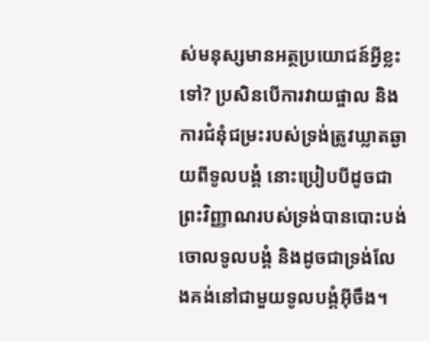ស់មនុស្សមានអត្ថប្រយោជន៍អ្វីខ្លះទៅ? ប្រសិនបើការវាយផ្ចាល និងការជំនុំជម្រះរបស់ទ្រង់ត្រូវឃ្លាតឆ្ងាយពីទូលបង្គំ នោះប្រៀបបីដូចជាព្រះវិញ្ញាណរបស់ទ្រង់បានបោះបង់ចោលទូលបង្គំ និងដូចជាទ្រង់លែងគង់នៅជាមួយទូលបង្គំអ៊ីចឹង។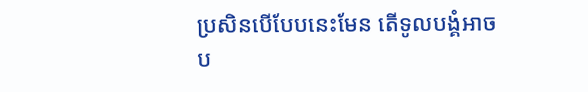ប្រសិនបើបែបនេះមែន តើទូលបង្គំអាចប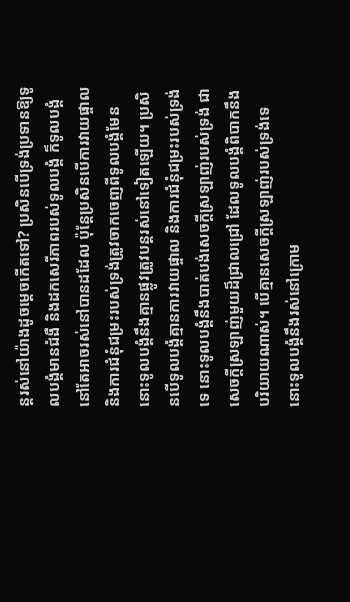ន្តរស់នៅយ៉ាងដូចម្ដេចកើតទៅ? ប្រសិនបើទ្រង់ប្រទានឱ្យទូលបង្គំមានជំងឺ និងដកសេរីភាពរបស់ទូលបង្គំ ក៏ទូលបង្គំនៅតែអាចរស់នៅបានដដែល ប៉ុន្តែប្រសិនបើការវាយផ្ចាល និងការជំនុំជម្រះរបស់ទ្រង់ត្រូវចាកចេញពីទូលបង្គំមែន នោះទូលបង្គំនឹងគ្មានផ្លូវត្រូវបន្តរស់នៅទៀតឡើយ។ ប្រសិនបើទូលបង្គំគ្មានការវាយផ្ចាល និងការជំនុំជម្រះរបស់ទ្រង់ទេ នោះទូលបង្គំនឹងបាត់បង់សេចក្ដីស្រឡាញ់របស់ទ្រង់ ជាសេចក្តីស្រឡាញ់មួយដ៏ជ្រាលជ្រៅ ដែលទូលបង្គំពិបាកនឹងបរិយាយណាស់។ បើគ្មានសេចក្តីស្រឡាញ់របស់ទ្រង់ទេ នោះទូលបង្គំនឹងរស់នៅក្រោម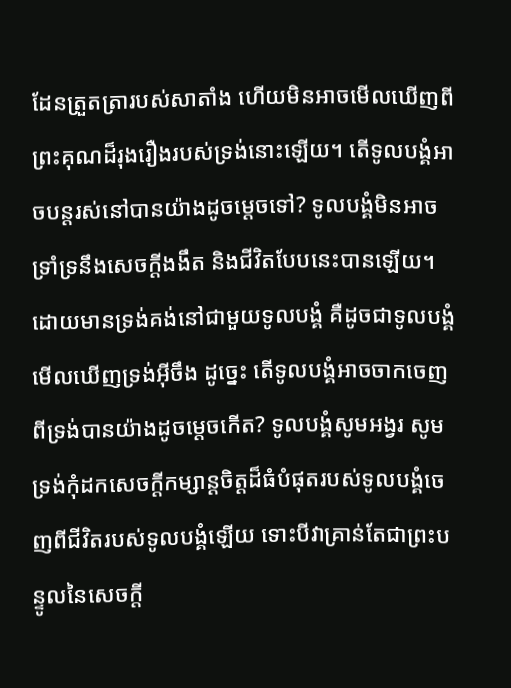ដែនត្រួតត្រារបស់សាតាំង ហើយមិនអាចមើលឃើញពីព្រះគុណដ៏រុងរឿងរបស់ទ្រង់នោះឡើយ។ តើទូលបង្គំអាចបន្តរស់នៅបានយ៉ាងដូចម្ដេចទៅ? ទូលបង្គំមិនអាចទ្រាំទ្រនឹងសេចក្តីងងឹត និងជីវិតបែបនេះបានឡើយ។ ដោយមានទ្រង់គង់នៅជាមួយទូលបង្គំ គឺដូចជាទូលបង្គំមើលឃើញទ្រង់អ៊ីចឹង ដូច្នេះ តើទូលបង្គំអាចចាកចេញពីទ្រង់បានយ៉ាងដូចម្ដេចកើត? ទូលបង្គំសូមអង្វរ សូមទ្រង់កុំដកសេចក្តីកម្សាន្តចិត្តដ៏ធំបំផុតរបស់ទូលបង្គំចេញពីជីវិតរបស់ទូលបង្គំឡើយ ទោះបីវាគ្រាន់តែជាព្រះបន្ទូលនៃសេចក្តី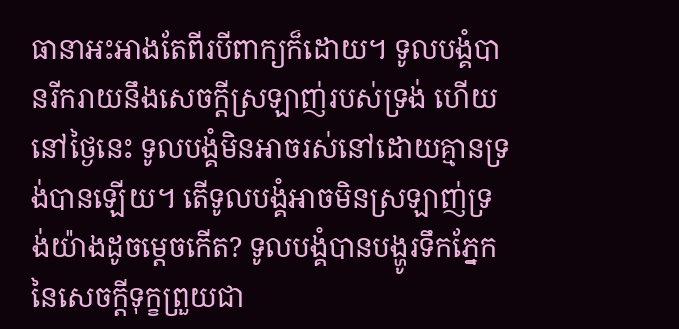ធានាអះអាងតែពីរបីពាក្យក៏ដោយ។ ទូលបង្គំបានរីករាយនឹងសេចក្តីស្រឡាញ់របស់ទ្រង់ ហើយនៅថ្ងៃនេះ ទូលបង្គំមិនអាចរស់នៅដោយគ្មានទ្រង់បានឡើយ។ តើទូលបង្គំអាចមិនស្រឡាញ់ទ្រង់យ៉ាងដូចម្ដេចកើត? ទូលបង្គំបានបង្ហូរទឹកភ្នែកនៃសេចក្ដីទុក្ខព្រួយជា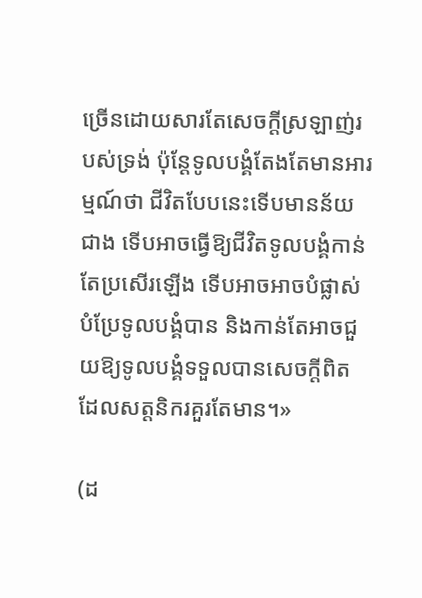ច្រើនដោយសារតែសេចក្តីស្រឡាញ់របស់ទ្រង់ ប៉ុន្តែទូលបង្គំតែងតែមានអារម្មណ៍ថា ជីវិតបែបនេះទើបមានន័យជាង ទើបអាចធ្វើឱ្យជីវិតទូលបង្គំកាន់តែប្រសើរឡើង ទើបអាចអាចបំផ្លាស់បំប្រែទូលបង្គំបាន និងកាន់តែអាចជួយឱ្យទូលបង្គំទទួលបានសេចក្តីពិត ដែលសត្តនិករគួរតែមាន។»

(ដ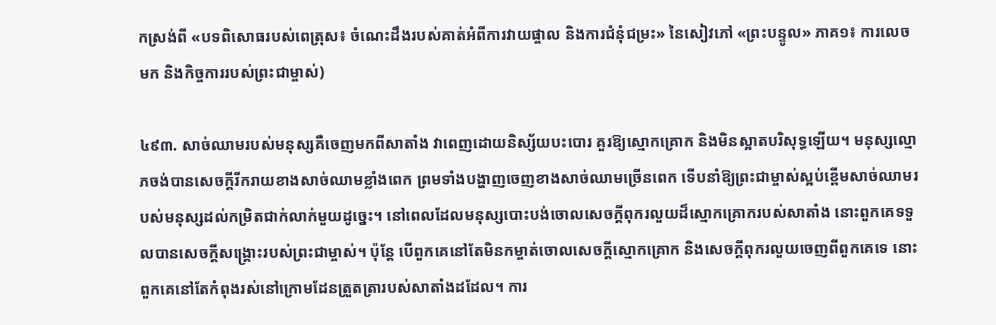កស្រង់ពី «បទពិសោធរបស់ពេត្រុស៖ ចំណេះដឹងរបស់គាត់អំពីការវាយផ្ចាល និងការជំនុំជម្រះ» នៃសៀវភៅ «ព្រះបន្ទូល» ភាគ១៖ ការលេចមក និងកិច្ចការរបស់ព្រះជាម្ចាស់)

៤៩៣. សាច់ឈាមរបស់មនុស្សគឺចេញមកពីសាតាំង វាពេញដោយនិស្ស័យបះបោរ គួរឱ្យស្មោកគ្រោក និងមិនស្អាតបរិសុទ្ធឡើយ។ មនុស្សល្មោភចង់បានសេចក្តីរីករាយខាងសាច់ឈាមខ្លាំងពេក ព្រមទាំងបង្ហាញចេញខាងសាច់ឈាមច្រើនពេក ទើបនាំឱ្យព្រះជាម្ចាស់ស្អប់ខ្ពើមសាច់ឈាមរបស់មនុស្សដល់កម្រិតជាក់លាក់មួយដូច្នេះ។ នៅពេលដែលមនុស្សបោះបង់ចោលសេចក្តីពុករលួយដ៏ស្មោកគ្រោករបស់សាតាំង នោះពួកគេទទួលបានសេចក្តីសង្រ្គោះរបស់ព្រះជាម្ចាស់។ ប៉ុន្តែ បើពួកគេនៅតែមិនកម្ចាត់ចោលសេចក្តីស្មោកគ្រោក និងសេចក្តីពុករលួយចេញពីពួកគេទេ នោះពួកគេនៅតែកំពុងរស់នៅក្រោមដែនត្រួតត្រារបស់សាតាំងដដែល។ ការ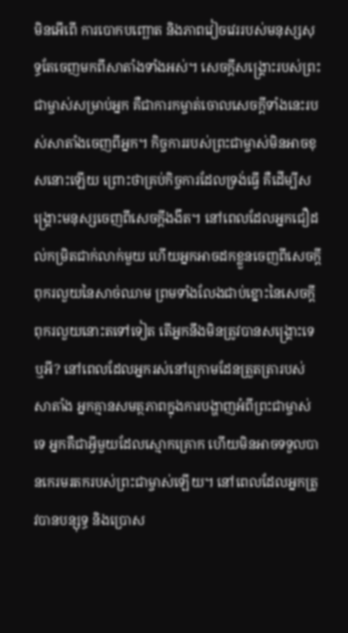មិនអើពើ ការបោកបញ្ឆោត និងភាពវៀចវេររបស់មនុស្សសុទ្ធតែចេញមកពីសាតាំងទាំងអស់។ សេចក្តីសង្រ្គោះរបស់ព្រះជាម្ចាស់សម្រាប់អ្នក គឺជាការកម្ចាត់ចោលសេចក្តីទាំងនេះរបស់សាតាំងចេញពីអ្នក។ កិច្ចការរបស់ព្រះជាម្ចាស់មិនអាចខុសនោះឡើយ ព្រោះថាគ្រប់កិច្ចការដែលទ្រង់ធ្វើ គឺដើម្បីសង្រ្គោះមនុស្សចេញពីសេចក្តីងងឹត។ នៅពេលដែលអ្នកជឿដល់កម្រិតជាក់លាក់មួយ ហើយអ្នកអាចដកខ្លួនចេញពីសេចក្តីពុករលួយនៃសាច់ឈាម ព្រមទាំងលែងជាប់ខ្នោះនៃសេចក្តីពុករលួយនោះតទៅទៀត តើអ្នកនឹងមិនត្រូវបានសង្រ្គោះទេឬអី? នៅពេលដែលអ្នករស់នៅក្រោមដែនត្រួតត្រារបស់សាតាំង អ្នកគ្មានសមត្ថភាពក្នុងការបង្ហាញអំពីព្រះជាម្ចាស់ទេ អ្នកគឺជាអ្វីមួយដែលស្មោកគ្រោក ហើយមិនអាចទទួលបានកេរមរតករបស់ព្រះជាម្ចាស់ឡើយ។ នៅពេលដែលអ្នកត្រូវបានបន្សុទ្ធ និងប្រោស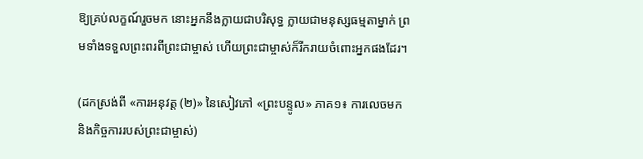ឱ្យគ្រប់លក្ខណ៍រួចមក នោះអ្នកនឹងក្លាយជាបរិសុទ្ធ ក្លាយជាមនុស្សធម្មតាម្នាក់ ព្រមទាំងទទួលព្រះពរពីព្រះជាម្ចាស់ ហើយព្រះជាម្ចាស់ក៏រីករាយចំពោះអ្នកផងដែរ។

(ដកស្រង់ពី «ការអនុវត្ត (២)» នៃសៀវភៅ «ព្រះបន្ទូល» ភាគ១៖ ការលេចមក និងកិច្ចការរបស់ព្រះជាម្ចាស់)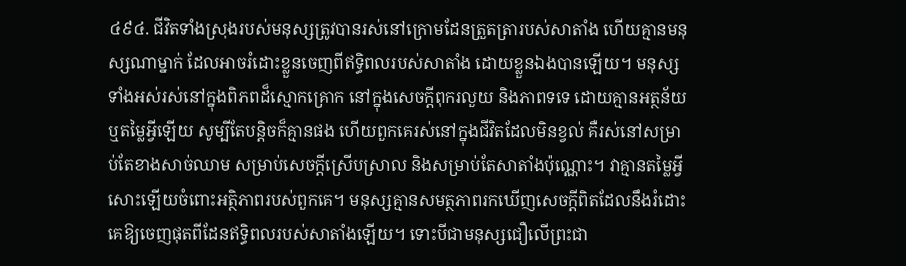៤៩៤. ជីវិតទាំងស្រុងរបស់មនុស្សត្រូវបានរស់នៅក្រោមដែនត្រួតត្រារបស់សាតាំង ហើយគ្មានមនុស្សណាម្នាក់ ដែលអាចរំដោះខ្លួនចេញពីឥទ្ធិពលរបស់សាតាំង ដោយខ្លួនឯងបានឡើយ។ មនុស្សទាំងអស់រស់នៅក្នុងពិភពដ៏ស្មោកគ្រោក នៅក្នុងសេចក្តីពុករលួយ និងភាពទទេ ដោយគ្មានអត្ថន័យ ឬតម្លៃអ្វីឡើយ សូម្បីតែបន្តិចក៏គ្មានផង ហើយពួកគេរស់នៅក្នុងជីវិតដែលមិនខ្វល់ គឺរស់នៅសម្រាប់តែខាងសាច់ឈាម សម្រាប់សេចក្តីស្រើបស្រាល និងសម្រាប់តែសាតាំងប៉ុណ្ណោះ។ វាគ្មានតម្លៃអ្វីសោះឡើយចំពោះអត្ថិភាពរបស់ពួកគេ។ មនុស្សគ្មានសមត្ថភាពរកឃើញសេចក្តីពិតដែលនឹងរំដោះគេឱ្យចេញផុតពីដែនឥទ្ធិពលរបស់សាតាំងឡើយ។ ទោះបីជាមនុស្សជឿលើព្រះជា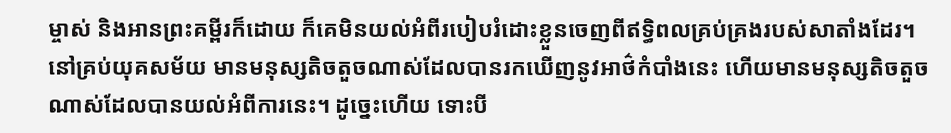ម្ចាស់ និងអានព្រះគម្ពីរក៏ដោយ ក៏គេមិនយល់អំពីរបៀបរំដោះខ្លួនចេញពីឥទ្ធិពលគ្រប់គ្រងរបស់សាតាំងដែរ។ នៅគ្រប់យុគសម័យ មានមនុស្សតិចតួចណាស់ដែលបានរកឃើញនូវអាថ៌កំបាំងនេះ ហើយមានមនុស្សតិចតួចណាស់ដែលបានយល់អំពីការនេះ។ ដូច្នេះហើយ ទោះបី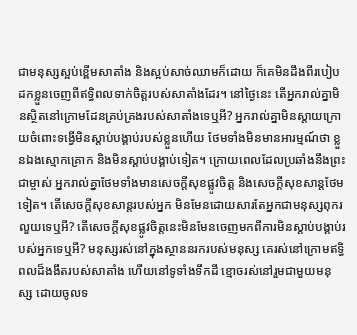ជាមនុស្សស្អប់ខ្ពើមសាតាំង និងស្អប់សាច់ឈាមក៏ដោយ ក៏គេមិនដឹងពីរបៀបដកខ្លួនចេញពីឥទ្ធិពលទាក់ចិត្តរបស់សាតាំងដែរ។ នៅថ្ងៃនេះ តើអ្នករាល់គ្នាមិនស្ថិតនៅក្រោមដែនគ្រប់គ្រងរបស់សាតាំងទេឬអី? អ្នករាល់គ្នាមិនស្ដាយក្រោយចំពោះទង្វើមិនស្ដាប់បង្គាប់របស់ខ្លួនហើយ ថែមទាំងមិនមានអារម្មណ៍ថា ខ្លួនឯងស្មោកគ្រោក និងមិនស្ដាប់បង្គាប់ទៀត។ ក្រោយពេលដែលប្រឆាំងនឹងព្រះជាម្ចាស់ អ្នករាល់គ្នាថែមទាំងមានសេចក្តីសុខផ្លូវចិត្ត និងសេចក្តីសុខសាន្តថែមទៀត។ តើសេចក្តីសុខសាន្តរបស់អ្នក មិនមែនដោយសារតែអ្នកជាមនុស្សពុករលួយទេឬអី? តើសេចក្តីសុខផ្លូវចិត្តនេះមិនមែនចេញមកពីការមិនស្ដាប់បង្គាប់របស់អ្នកទេឬអី? មនុស្សរស់នៅក្នុងស្ថាននរករបស់មនុស្ស គេរស់នៅក្រោមឥទ្ធិពលដ៏ងងឹតរបស់សាតាំង ហើយនៅទូទាំងទឹកដី ខ្មោចរស់នៅរួមជាមួយមនុស្ស ដោយចូលទ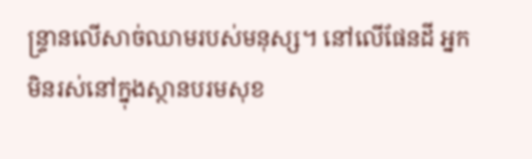ន្ទ្រានលើសាច់ឈាមរបស់មនុស្ស។ នៅលើផែនដី អ្នកមិនរស់នៅក្នុងស្ថានបរមសុខ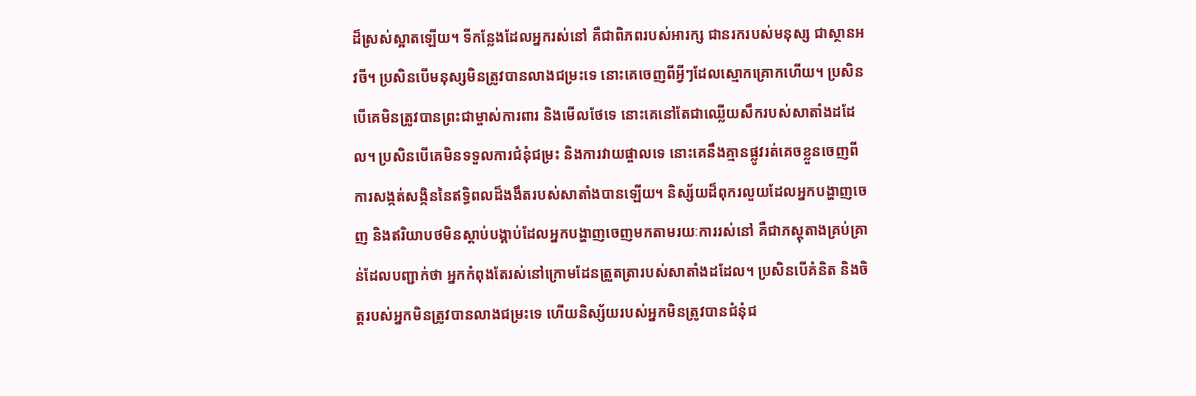ដ៏ស្រស់ស្អាតឡើយ។ ទីកន្លែងដែលអ្នករស់នៅ គឺជាពិភពរបស់អារក្ស ជានរករបស់មនុស្ស ជាស្ថានអវចី។ ប្រសិនបើមនុស្សមិនត្រូវបានលាងជម្រះទេ នោះគេចេញពីអ្វីៗដែលស្មោកគ្រោកហើយ។ ប្រសិនបើគេមិនត្រូវបានព្រះជាម្ចាស់ការពារ និងមើលថែទេ នោះគេនៅតែជាឈ្លើយសឹករបស់សាតាំងដដែល។ ប្រសិនបើគេមិនទទួលការជំនុំជម្រះ និងការវាយផ្ចាលទេ នោះគេនឹងគ្មានផ្លូវរត់គេចខ្លួនចេញពីការសង្កត់សង្កិននៃឥទ្ធិពលដ៏ងងឹតរបស់សាតាំងបានឡើយ។ និស្ស័យដ៏ពុករលួយដែលអ្នកបង្ហាញចេញ និងឥរិយាបថមិនស្ដាប់បង្គាប់ដែលអ្នកបង្ហាញចេញមកតាមរយៈការរស់នៅ គឺជាភស្តុតាងគ្រប់គ្រាន់ដែលបញ្ជាក់ថា អ្នកកំពុងតែរស់នៅក្រោមដែនត្រួតត្រារបស់សាតាំងដដែល។ ប្រសិនបើគំនិត និងចិត្តរបស់អ្នកមិនត្រូវបានលាងជម្រះទេ ហើយនិស្ស័យរបស់អ្នកមិនត្រូវបានជំនុំជ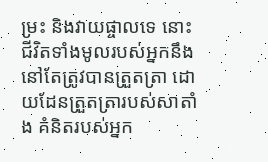ម្រះ និងវាយផ្ចាលទេ នោះជីវិតទាំងមូលរបស់អ្នកនឹងនៅតែត្រូវបានត្រួតត្រា ដោយដែនត្រួតត្រារបស់សាតាំង គំនិតរបស់អ្នក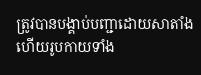ត្រូវបានបង្គាប់បញ្ជាដោយសាតាំង ហើយរូបកាយទាំង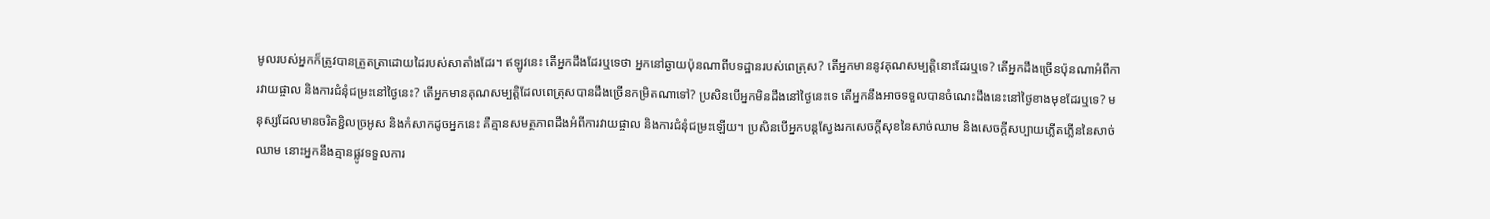មូលរបស់អ្នកក៏ត្រូវបានត្រួតត្រាដោយដៃរបស់សាតាំងដែរ។ ឥឡូវនេះ តើអ្នកដឹងដែរឬទេថា អ្នកនៅឆ្ងាយប៉ុនណាពីបទដ្ឋានរបស់ពេត្រុស? តើអ្នកមាននូវគុណសម្បត្តិនោះដែរឬទេ? តើអ្នកដឹងច្រើនប៉ុនណាអំពីការវាយផ្ចាល និងការជំនុំជម្រះនៅថ្ងៃនេះ? តើអ្នកមានគុណសម្បត្តិដែលពេត្រុសបានដឹងច្រើនកម្រិតណាទៅ? ប្រសិនបើអ្នកមិនដឹងនៅថ្ងៃនេះទេ តើអ្នកនឹងអាចទទួលបានចំណេះដឹងនេះនៅថ្ងៃខាងមុខដែរឬទេ? មនុស្សដែលមានចរិតខ្ជិលច្រអូស និងកំសាកដូចអ្នកនេះ គឺគ្មានសមត្ថភាពដឹងអំពីការវាយផ្ចាល និងការជំនុំជម្រះឡើយ។ ប្រសិនបើអ្នកបន្តស្វែងរកសេចក្តីសុខនៃសាច់ឈាម និងសេចក្តីសប្បាយភ្លើតភ្លើននៃសាច់ឈាម នោះអ្នកនឹងគ្មានផ្លូវទទួលការ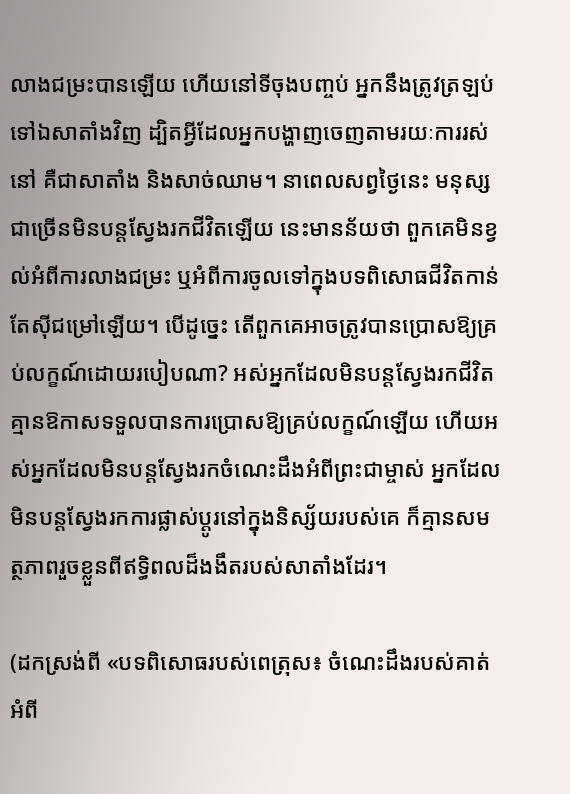លាងជម្រះបានឡើយ ហើយនៅទីចុងបញ្ចប់ អ្នកនឹងត្រូវត្រឡប់ទៅឯសាតាំងវិញ ដ្បិតអ្វីដែលអ្នកបង្ហាញចេញតាមរយៈការរស់នៅ គឺជាសាតាំង និងសាច់ឈាម។ នាពេលសព្វថ្ងៃនេះ មនុស្សជាច្រើនមិនបន្តស្វែងរកជីវិតឡើយ នេះមានន័យថា ពួកគេមិនខ្វល់អំពីការលាងជម្រះ ឬអំពីការចូលទៅក្នុងបទពិសោធជីវិតកាន់តែស៊ីជម្រៅឡើយ។ បើដូច្នេះ តើពួកគេអាចត្រូវបានប្រោសឱ្យគ្រប់លក្ខណ៍ដោយរបៀបណា? អស់អ្នកដែលមិនបន្តស្វែងរកជីវិត គ្មានឱកាសទទួលបានការប្រោសឱ្យគ្រប់លក្ខណ៍ឡើយ ហើយអស់អ្នកដែលមិនបន្តស្វែងរកចំណេះដឹងអំពីព្រះជាម្ចាស់ អ្នកដែលមិនបន្តស្វែងរកការផ្លាស់ប្ដូរនៅក្នុងនិស្ស័យរបស់គេ ក៏គ្មានសមត្ថភាពរួចខ្លួនពីឥទ្ធិពលដ៏ងងឹតរបស់សាតាំងដែរ។

(ដកស្រង់ពី «បទពិសោធរបស់ពេត្រុស៖ ចំណេះដឹងរបស់គាត់អំពី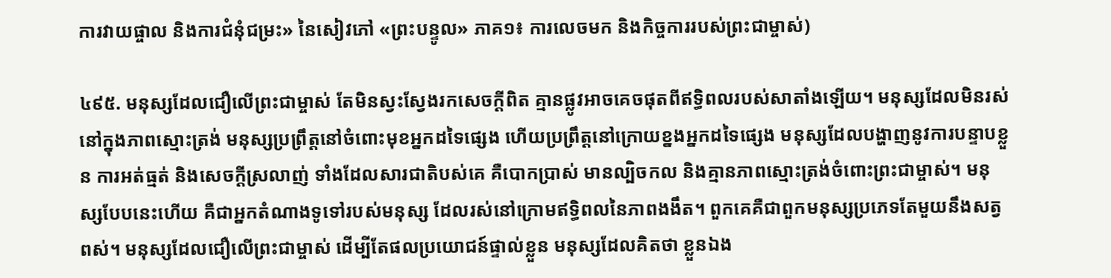ការវាយផ្ចាល និងការជំនុំជម្រះ» នៃសៀវភៅ «ព្រះបន្ទូល» ភាគ១៖ ការលេចមក និងកិច្ចការរបស់ព្រះជាម្ចាស់)

៤៩៥. មនុស្សដែលជឿលើព្រះជាម្ចាស់ តែមិនស្វះស្វែងរកសេចក្ដីពិត គ្មានផ្លូវអាចគេចផុតពីឥទ្ធិពលរបស់សាតាំងឡើយ។ មនុស្សដែលមិនរស់នៅក្នុងភាពស្មោះត្រង់ មនុស្សប្រព្រឹត្ដនៅចំពោះមុខអ្នកដទៃផ្សេង ហើយប្រព្រឹត្ដនៅក្រោយខ្នងអ្នកដទៃផ្សេង មនុស្សដែលបង្ហាញនូវការបន្ទាបខ្លួន ការអត់ធ្មត់ និងសេចក្ដីស្រលាញ់ ទាំងដែលសារជាតិបស់គេ គឺបោកប្រាស់ មានល្បិចកល និងគ្មានភាពស្មោះត្រង់ចំពោះព្រះជាម្ចាស់។ មនុស្សបែបនេះហើយ គឺជាអ្នកតំណាងទូទៅរបស់មនុស្ស ដែលរស់នៅក្រោមឥទ្ធិពលនៃភាពងងឹត។ ពួកគេគឺជាពួកមនុស្សប្រភេទតែមួយនឹងសត្វពស់។ មនុស្សដែលជឿលើព្រះជាម្ចាស់ ដើម្បីតែផលប្រយោជន៍ផ្ទាល់ខ្លួន មនុស្សដែលគិតថា ខ្លួនឯង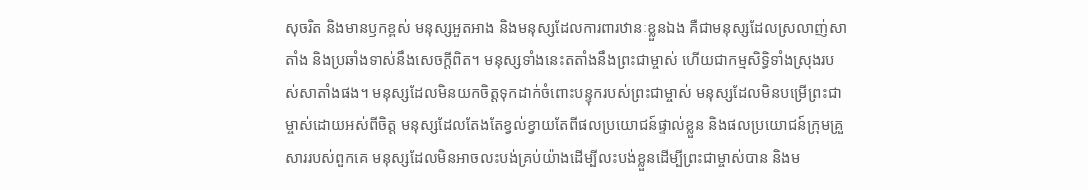សុចរិត និងមានឫកខ្ពស់ មនុស្សអួតអាង និងមនុស្សដែលការពារឋានៈខ្លួនឯង គឺជាមនុស្សដែលស្រលាញ់សាតាំង និងប្រឆាំងទាស់នឹងសេចក្ដីពិត។ មនុស្សទាំងនេះតតាំងនឹងព្រះជាម្ចាស់ ហើយជាកម្មសិទ្ធិទាំងស្រុងរបស់សាតាំងផង។ មនុស្សដែលមិនយកចិត្ដទុកដាក់ចំពោះបន្ទុករបស់ព្រះជាម្ចាស់ មនុស្សដែលមិនបម្រើព្រះជាម្ចាស់ដោយអស់ពីចិត្ដ មនុស្សដែលតែងតែខ្វល់ខ្វាយតែពីផលប្រយោជន៍ផ្ទាល់ខ្លួន និងផលប្រយោជន៍ក្រុមគ្រួសាររបស់ពួកគេ មនុស្សដែលមិនអាចលះបង់គ្រប់យ៉ាងដើម្បីលះបង់ខ្លួនដើម្បីព្រះជាម្ចាស់បាន និងម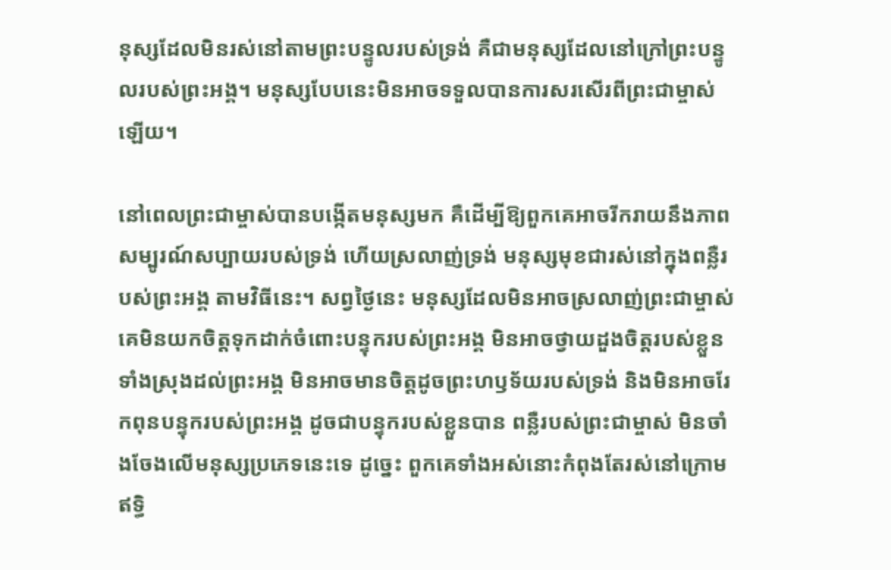នុស្សដែលមិនរស់នៅតាមព្រះបន្ទូលរបស់ទ្រង់ គឺជាមនុស្សដែលនៅក្រៅព្រះបន្ទូលរបស់ព្រះអង្គ។ មនុស្សបែបនេះមិនអាចទទួលបានការសរសើរពីព្រះជាម្ចាស់ឡើយ។

នៅពេលព្រះជាម្ចាស់បានបង្កើតមនុស្សមក គឺដើម្បីឱ្យពួកគេអាចរីករាយនឹងភាពសម្បូរណ៍សប្បាយរបស់ទ្រង់ ហើយស្រលាញ់ទ្រង់ មនុស្សមុខជារស់នៅក្នុងពន្លឺរបស់ព្រះអង្គ តាមវិធីនេះ។ សព្វថ្ងៃនេះ មនុស្សដែលមិនអាចស្រលាញ់ព្រះជាម្ចាស់ គេមិនយកចិត្ដទុកដាក់ចំពោះបន្ទុករបស់ព្រះអង្គ មិនអាចថ្វាយដួងចិត្ដរបស់ខ្លួនទាំងស្រុងដល់ព្រះអង្គ មិនអាចមានចិត្ដដូចព្រះហឫទ័យរបស់ទ្រង់ និងមិនអាចរែកពុនបន្ទុករបស់ព្រះអង្គ ដូចជាបន្ទុករបស់ខ្លួនបាន ពន្លឺរបស់ព្រះជាម្ចាស់ មិនចាំងចែងលើមនុស្សប្រភេទនេះទេ ដូច្នេះ ពួកគេទាំងអស់នោះកំពុងតែរស់នៅក្រោមឥទ្ធិ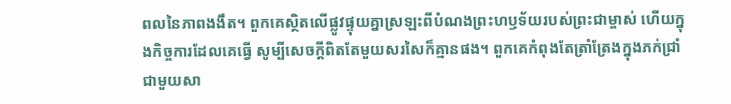ពលនៃភាពងងឹត។ ពួកគេស្ថិតលើផ្លូវផ្ទុយគ្នាស្រឡះពីបំណងព្រះហឫទ័យរបស់ព្រះជាម្ចាស់ ហើយក្នុងកិច្ចការដែលគេធ្វើ សូម្បីសេចក្ដីពិតតែមួយសរសៃក៏គ្មានផង។ ពួកគេកំពុងតែត្រាំត្រែងក្នុងភក់ជ្រាំជាមួយសា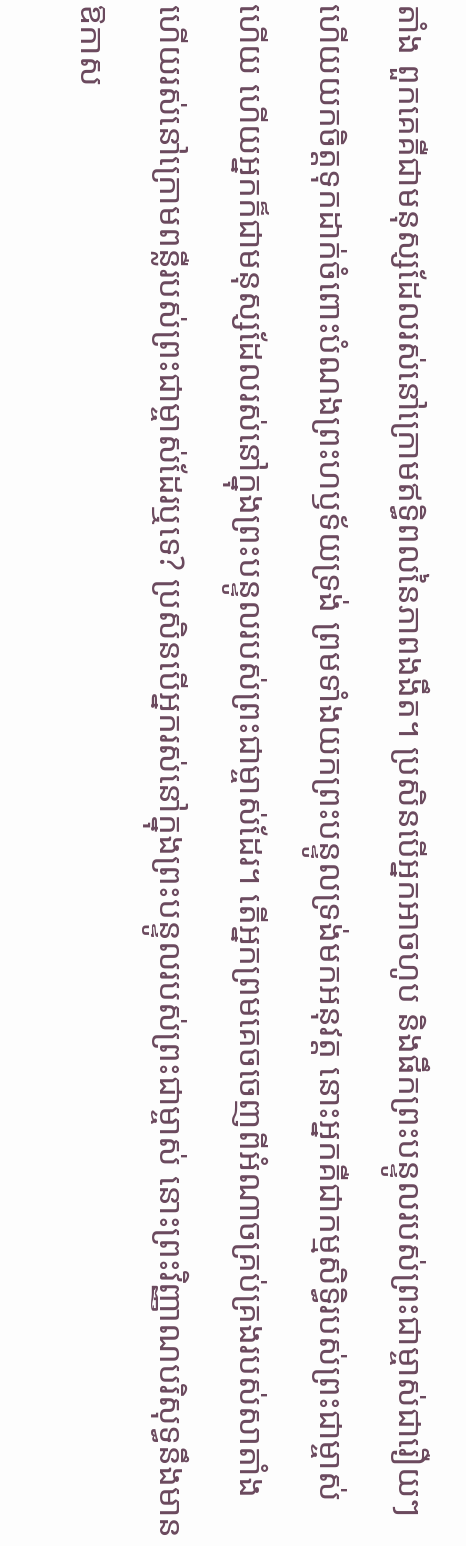តាំង ពួកគេគឺជាមនុស្សដែលរស់នៅក្រោមឥទ្ធិពលនៃភាពងងឹត។ ប្រសិនបើអ្នកអាចហូប និងផឹកព្រះបន្ទូលរបស់ព្រះជាម្ចាស់ជារឿយៗ ហើយយកចិត្ដទុកដាក់ចំពោះបំណងព្រះហឫទ័យទ្រង់ ព្រមទាំងយកព្រះបន្ទូលទ្រង់មកអនុវត្ដ នោះអ្នកគឺជាកម្មសិទ្ធិរបស់ព្រះជាម្ចាស់ហើយ ហើយអ្នកក៏ជាមនុស្សដែលរស់នៅក្នុងព្រះបន្ទូលរបស់ព្រះជាម្ចាស់ដែរ។ តើអ្នកព្រមគេចចេញពីអំណាចគ្រប់គ្រងរបស់សាតាំង ហើយរស់នៅក្រោមពន្លឺរបស់ព្រះជាម្ចាស់ដែរឬទេ? ប្រសិនបើអ្នករស់នៅក្នុងព្រះបន្ទូលរបស់ព្រះជាម្ចាស់ នោះព្រះវិញ្ញាណបរិសុទ្ធនឹងមានឱកាស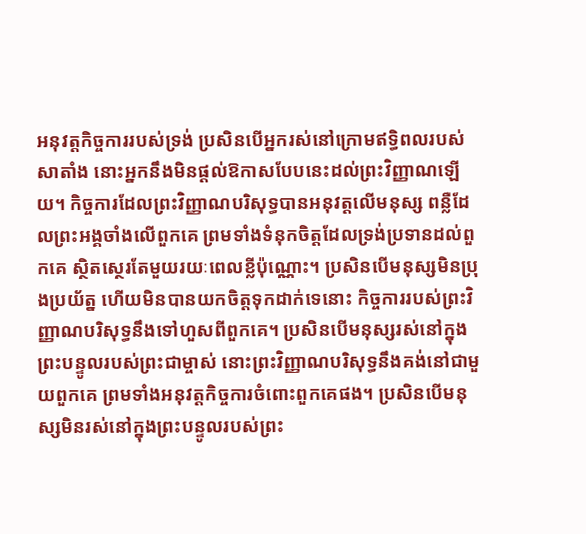អនុវត្តកិច្ចការរបស់ទ្រង់ ប្រសិនបើអ្នករស់នៅក្រោមឥទ្ធិពលរបស់សាតាំង នោះអ្នកនឹងមិនផ្ដល់ឱកាសបែបនេះដល់ព្រះវិញ្ញាណឡើយ។ កិច្ចការដែលព្រះវិញ្ញាណបរិសុទ្ធបានអនុវត្តលើមនុស្ស ពន្លឺដែលព្រះអង្គចាំងលើពួកគេ ព្រមទាំងទំនុកចិត្ដដែលទ្រង់ប្រទានដល់ពួកគេ ស្ថិតស្ថេរតែមួយរយៈពេលខ្លីប៉ុណ្ណោះ។ ប្រសិនបើមនុស្សមិនប្រុងប្រយ័ត្ន ហើយមិនបានយកចិត្ដទុកដាក់ទេនោះ កិច្ចការរបស់ព្រះវិញ្ញាណបរិសុទ្ធនឹងទៅហួសពីពួកគេ។ ប្រសិនបើមនុស្សរស់នៅក្នុងព្រះបន្ទូលរបស់ព្រះជាម្ចាស់ នោះព្រះវិញ្ញាណបរិសុទ្ធនឹងគង់នៅជាមួយពួកគេ ព្រមទាំងអនុវត្តកិច្ចការចំពោះពួកគេផង។ ប្រសិនបើមនុស្សមិនរស់នៅក្នុងព្រះបន្ទូលរបស់ព្រះ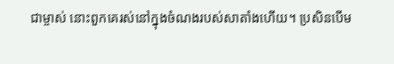ជាម្ចាស់ នោះពួកគេរស់នៅក្នុងចំណងរបស់សាតាំងហើយ។ ប្រសិនបើម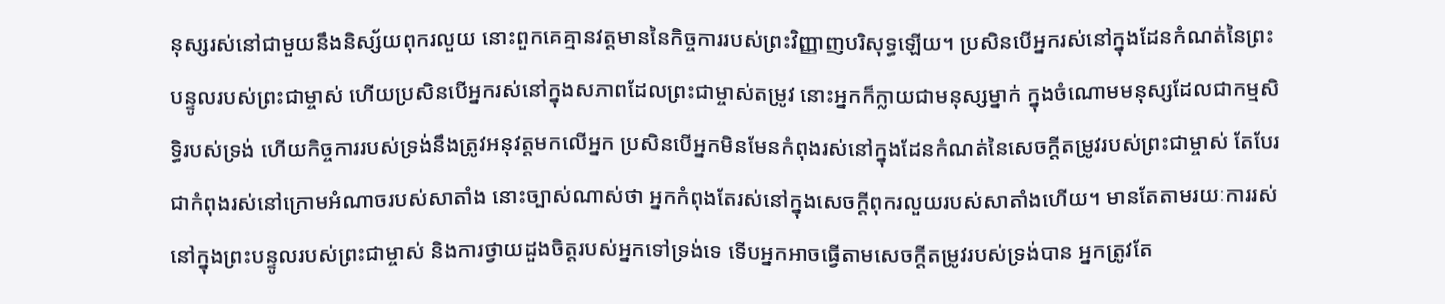នុស្សរស់នៅជាមួយនឹងនិស្ស័យពុករលួយ នោះពួកគេគ្មានវត្ដមាននៃកិច្ចការរបស់ព្រះវិញ្ញាញបរិសុទ្ធឡើយ។ ប្រសិនបើអ្នករស់នៅក្នុងដែនកំណត់នៃព្រះបន្ទូលរបស់ព្រះជាម្ចាស់ ហើយប្រសិនបើអ្នករស់នៅក្នុងសភាពដែលព្រះជាម្ចាស់តម្រូវ នោះអ្នកក៏ក្លាយជាមនុស្សម្នាក់ ក្នុងចំណោមមនុស្សដែលជាកម្មសិទ្ធិរបស់ទ្រង់ ហើយកិច្ចការរបស់ទ្រង់នឹងត្រូវអនុវត្តមកលើអ្នក ប្រសិនបើអ្នកមិនមែនកំពុងរស់នៅក្នុងដែនកំណត់នៃសេចក្ដីតម្រូវរបស់ព្រះជាម្ចាស់ តែបែរជាកំពុងរស់នៅក្រោមអំណាចរបស់សាតាំង នោះច្បាស់ណាស់ថា អ្នកកំពុងតែរស់នៅក្នុងសេចក្ដីពុករលួយរបស់សាតាំងហើយ។ មានតែតាមរយៈការរស់នៅក្នុងព្រះបន្ទូលរបស់ព្រះជាម្ចាស់ និងការថ្វាយដួងចិត្ដរបស់អ្នកទៅទ្រង់ទេ ទើបអ្នកអាចធ្វើតាមសេចក្ដីតម្រូវរបស់ទ្រង់បាន អ្នកត្រូវតែ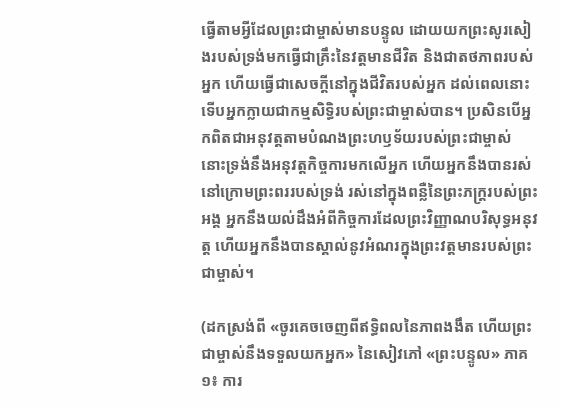ធ្វើតាមអ្វីដែលព្រះជាម្ចាស់មានបន្ទូល ដោយយកព្រះសូរសៀងរបស់ទ្រង់មកធ្វើជាគ្រឹះនៃវត្ដមានជីវិត និងជាតថភាពរបស់អ្នក ហើយធ្វើជាសេចក្ដីនៅក្នុងជីវិតរបស់អ្នក ដល់ពេលនោះទើបអ្នកក្លាយជាកម្មសិទ្ធិរបស់ព្រះជាម្ចាស់បាន។ ប្រសិនបើអ្នកពិតជាអនុវត្ដតាមបំណងព្រះហឫទ័យរបស់ព្រះជាម្ចាស់ នោះទ្រង់នឹងអនុវត្តកិច្ចការមកលើអ្នក ហើយអ្នកនឹងបានរស់នៅក្រោមព្រះពររបស់ទ្រង់ រស់នៅក្នុងពន្លឺនៃព្រះភក្រ្ដរបស់ព្រះអង្គ អ្នកនឹងយល់ដឹងអំពីកិច្ចការដែលព្រះវិញ្ញាណបរិសុទ្ធអនុវត្ត ហើយអ្នកនឹងបានស្គាល់នូវអំណរក្នុងព្រះវត្តមានរបស់ព្រះជាម្ចាស់។

(ដកស្រង់ពី «ចូរគេចចេញពីឥទ្ធិពលនៃភាពងងឹត ហើយព្រះជាម្ចាស់នឹងទទួលយកអ្នក» នៃសៀវភៅ «ព្រះបន្ទូល» ភាគ១៖ ការ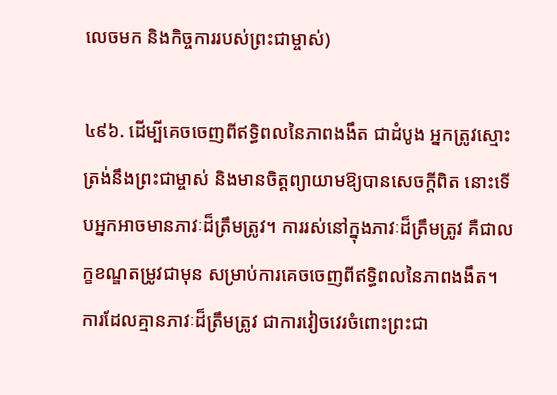លេចមក និងកិច្ចការរបស់ព្រះជាម្ចាស់)

៤៩៦. ដើម្បីគេចចេញពីឥទ្ធិពលនៃភាពងងឹត ជាដំបូង អ្នកត្រូវស្មោះត្រង់នឹងព្រះជាម្ចាស់ និងមានចិត្ដព្យាយាមឱ្យបានសេចក្ដីពិត នោះទើបអ្នកអាចមានភាវៈដ៏ត្រឹមត្រូវ។ ការរស់នៅក្នុងភាវៈដ៏ត្រឹមត្រូវ គឺជាលក្ខខណ្ឌតម្រូវជាមុន សម្រាប់ការគេចចេញពីឥទ្ធិពលនៃភាពងងឹត។ ការដែលគ្មានភាវៈដ៏ត្រឹមត្រូវ ជាការវៀចវេរចំពោះព្រះជា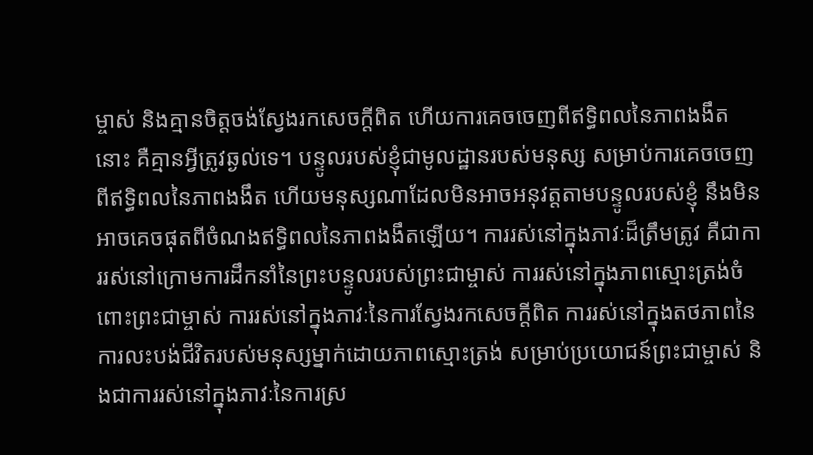ម្ចាស់ និងគ្មានចិត្ដចង់ស្វែងរកសេចក្ដីពិត ហើយការគេចចេញពីឥទ្ធិពលនៃភាពងងឹតនោះ គឺគ្មានអ្វីត្រូវឆ្ងល់ទេ។ បន្ទូលរបស់ខ្ញុំជាមូលដ្ឋានរបស់មនុស្ស សម្រាប់ការគេចចេញពីឥទ្ធិពលនៃភាពងងឹត ហើយមនុស្សណាដែលមិនអាចអនុវត្ដតាមបន្ទូលរបស់ខ្ញុំ នឹងមិនអាចគេចផុតពីចំណងឥទ្ធិពលនៃភាពងងឹតឡើយ។ ការរស់នៅក្នុងភាវៈដ៏ត្រឹមត្រូវ គឺជាការរស់នៅក្រោមការដឹកនាំនៃព្រះបន្ទូលរបស់ព្រះជាម្ចាស់ ការរស់នៅក្នុងភាពស្មោះត្រង់ចំពោះព្រះជាម្ចាស់ ការរស់នៅក្នុងភាវៈនៃការស្វែងរកសេចក្ដីពិត ការរស់នៅក្នុងតថភាពនៃការលះបង់ជីវិតរបស់មនុស្សម្នាក់ដោយភាពស្មោះត្រង់ សម្រាប់ប្រយោជន៍ព្រះជាម្ចាស់ និងជាការរស់នៅក្នុងភាវៈនៃការស្រ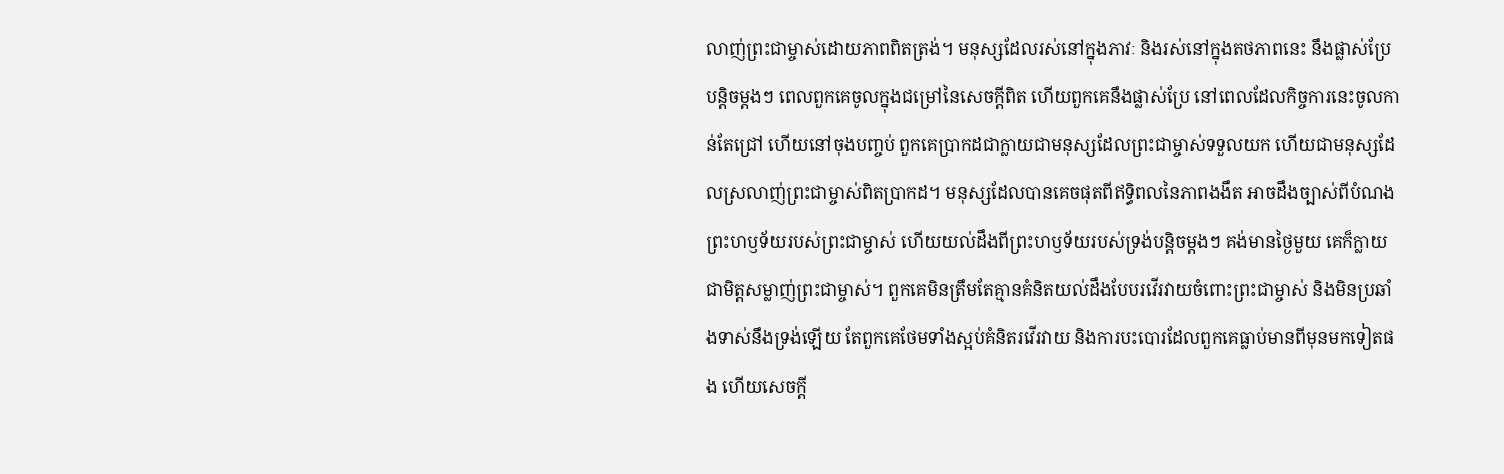លាញ់ព្រះជាម្ចាស់ដោយភាពពិតត្រង់។ មនុស្សដែលរស់នៅក្នុងភាវៈ និងរស់នៅក្នុងតថភាពនេះ នឹងផ្លាស់ប្រែបន្ដិចម្ដងៗ ពេលពួកគេចូលក្នុងជម្រៅនៃសេចក្ដីពិត ហើយពួកគេនឹងផ្លាស់ប្រែ នៅពេលដែលកិច្ចការនេះចូលកាន់តែជ្រៅ ហើយនៅចុងបញ្ចប់ ពួកគេប្រាកដជាក្លាយជាមនុស្សដែលព្រះជាម្ចាស់ទទួលយក ហើយជាមនុស្សដែលស្រលាញ់ព្រះជាម្ចាស់ពិតប្រាកដ។ មនុស្សដែលបានគេចផុតពីឥទ្ធិពលនៃភាពងងឹត អាចដឹងច្បាស់ពីបំណងព្រះហឫទ័យរបស់ព្រះជាម្ចាស់ ហើយយល់ដឹងពីព្រះហឫទ័យរបស់ទ្រង់បន្ដិចម្ដងៗ គង់មានថ្ងៃមួយ គេក៏ក្លាយជាមិត្តសម្លាញ់ព្រះជាម្ចាស់។ ពួកគេមិនត្រឹមតែគ្មានគំនិតយល់ដឹងបែបរវើរវាយចំពោះព្រះជាម្ចាស់ និងមិនប្រឆាំងទាស់នឹងទ្រង់ឡើយ តែពួកគេថែមទាំងស្អប់គំនិតរវើរវាយ និងការបះបោរដែលពួកគេធ្លាប់មានពីមុនមកទៀតផង ហើយសេចក្ដី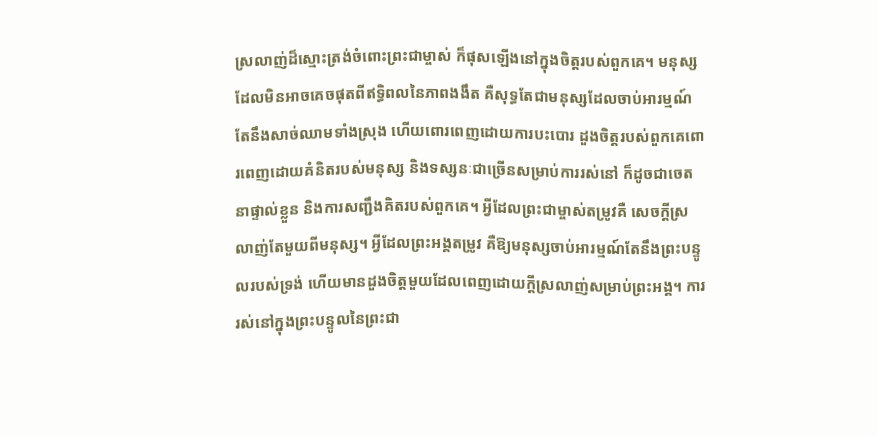ស្រលាញ់ដ៏ស្មោះត្រង់ចំពោះព្រះជាម្ចាស់ ក៏ផុសឡើងនៅក្នុងចិត្ដរបស់ពួកគេ។ មនុស្សដែលមិនអាចគេចផុតពីឥទ្ធិពលនៃភាពងងឹត គឺសុទ្ធតែជាមនុស្សដែលចាប់អារម្មណ៍តែនឹងសាច់ឈាមទាំងស្រុង ហើយពោរពេញដោយការបះបោរ ដួងចិត្ដរបស់ពួកគេពោរពេញដោយគំនិតរបស់មនុស្ស និងទស្សនៈជាច្រើនសម្រាប់ការរស់នៅ ក៏ដូចជាចេតនាផ្ទាល់ខ្លួន និងការសញ្ជឹងគិតរបស់ពួកគេ។ អ្វីដែលព្រះជាម្ចាស់តម្រូវគឺ សេចក្ដីស្រលាញ់តែមួយពីមនុស្ស។ អ្វីដែលព្រះអង្គតម្រូវ គឺឱ្យមនុស្សចាប់អារម្មណ៍តែនឹងព្រះបន្ទូលរបស់ទ្រង់ ហើយមានដួងចិត្ដមួយដែលពេញដោយក្ដីស្រលាញ់សម្រាប់ព្រះអង្គ។ ការរស់នៅក្នុងព្រះបន្ទូលនៃព្រះជា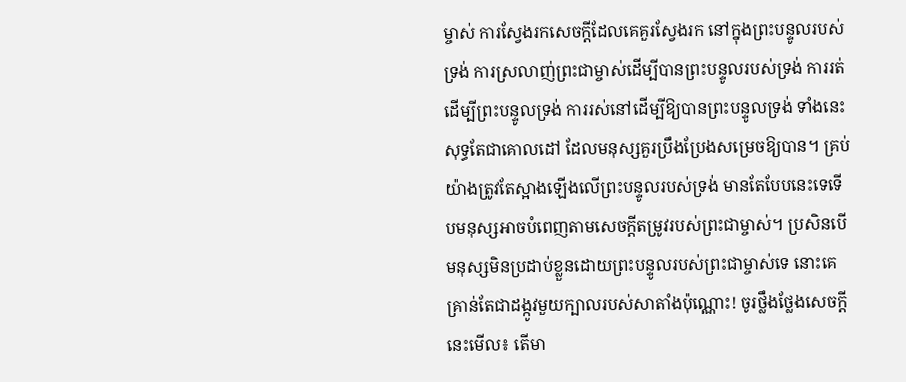ម្ចាស់ ការស្វែងរកសេចក្ដីដែលគេគួរស្វែងរក នៅក្នុងព្រះបន្ទូលរបស់ទ្រង់ ការស្រលាញ់ព្រះជាម្ចាស់ដើម្បីបានព្រះបន្ទូលរបស់ទ្រង់ ការរត់ដើម្បីព្រះបន្ទូលទ្រង់ ការរស់នៅដើម្បីឱ្យបានព្រះបន្ទូលទ្រង់ ទាំងនេះសុទ្ធតែជាគោលដៅ ដែលមនុស្សគួរប្រឹងប្រែងសម្រេចឱ្យបាន។ គ្រប់យ៉ាងត្រូវតែស្អាងឡើងលើព្រះបន្ទូលរបស់ទ្រង់ មានតែបែបនេះទេទើបមនុស្សអាចបំពេញតាមសេចក្ដីតម្រូវរបស់ព្រះជាម្ចាស់។ ប្រសិនបើមនុស្សមិនប្រដាប់ខ្លួនដោយព្រះបន្ទូលរបស់ព្រះជាម្ចាស់ទេ នោះគេគ្រាន់តែជាដង្កូវមួយក្បាលរបស់សាតាំងប៉ុណ្ណោះ! ចូរថ្លឹងថ្លែងសេចក្ដីនេះមើល៖ តើមា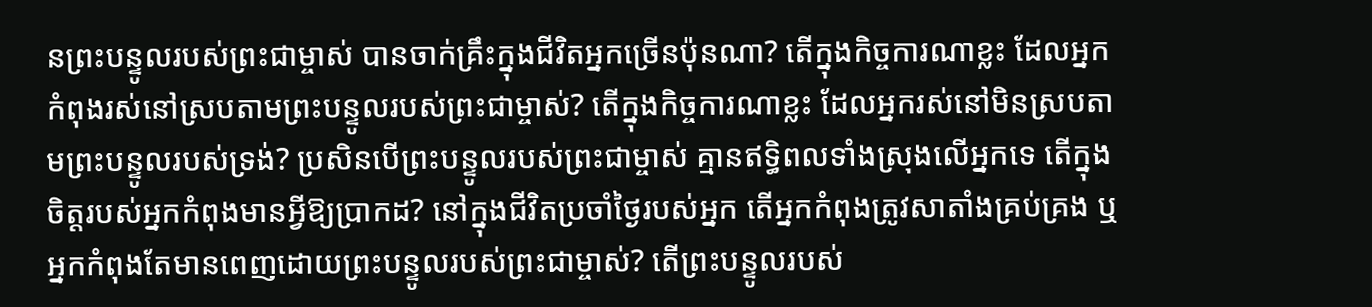នព្រះបន្ទូលរបស់ព្រះជាម្ចាស់ បានចាក់គ្រឹះក្នុងជីវិតអ្នកច្រើនប៉ុនណា? តើក្នុងកិច្ចការណាខ្លះ ដែលអ្នកកំពុងរស់នៅស្របតាមព្រះបន្ទូលរបស់ព្រះជាម្ចាស់? តើក្នុងកិច្ចការណាខ្លះ ដែលអ្នករស់នៅមិនស្របតាមព្រះបន្ទូលរបស់ទ្រង់? ប្រសិនបើព្រះបន្ទូលរបស់ព្រះជាម្ចាស់ គ្មានឥទ្ធិពលទាំងស្រុងលើអ្នកទេ តើក្នុងចិត្ដរបស់អ្នកកំពុងមានអ្វីឱ្យប្រាកដ? នៅក្នុងជីវិតប្រចាំថ្ងៃរបស់អ្នក តើអ្នកកំពុងត្រូវសាតាំងគ្រប់គ្រង ឬអ្នកកំពុងតែមានពេញដោយព្រះបន្ទូលរបស់ព្រះជាម្ចាស់? តើព្រះបន្ទូលរបស់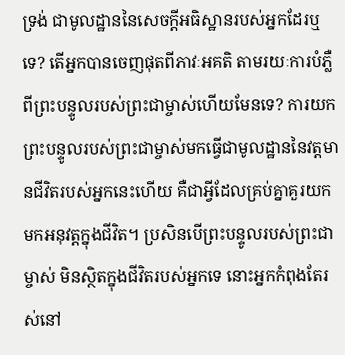ទ្រង់ ជាមូលដ្ឋាននៃសេចក្ដីអធិស្ឋានរបស់អ្នកដែរឬទេ? តើអ្នកបានចេញផុតពីភាវៈអគតិ តាមរយៈការបំភ្លឺពីព្រះបន្ទូលរបស់ព្រះជាម្ចាស់ហើយមែនទេ? ការយកព្រះបន្ទូលរបស់ព្រះជាម្ចាស់មកធ្វើជាមូលដ្ឋាននៃវត្ដមានជីវិតរបស់អ្នកនេះហើយ គឺជាអ្វីដែលគ្រប់គ្នាគួរយកមកអនុវត្តក្នុងជីវិត។ ប្រសិនបើព្រះបន្ទូលរបស់ព្រះជាម្ចាស់ មិនស្ថិតក្នុងជីវិតរបស់អ្នកទេ នោះអ្នកកំពុងតែរស់នៅ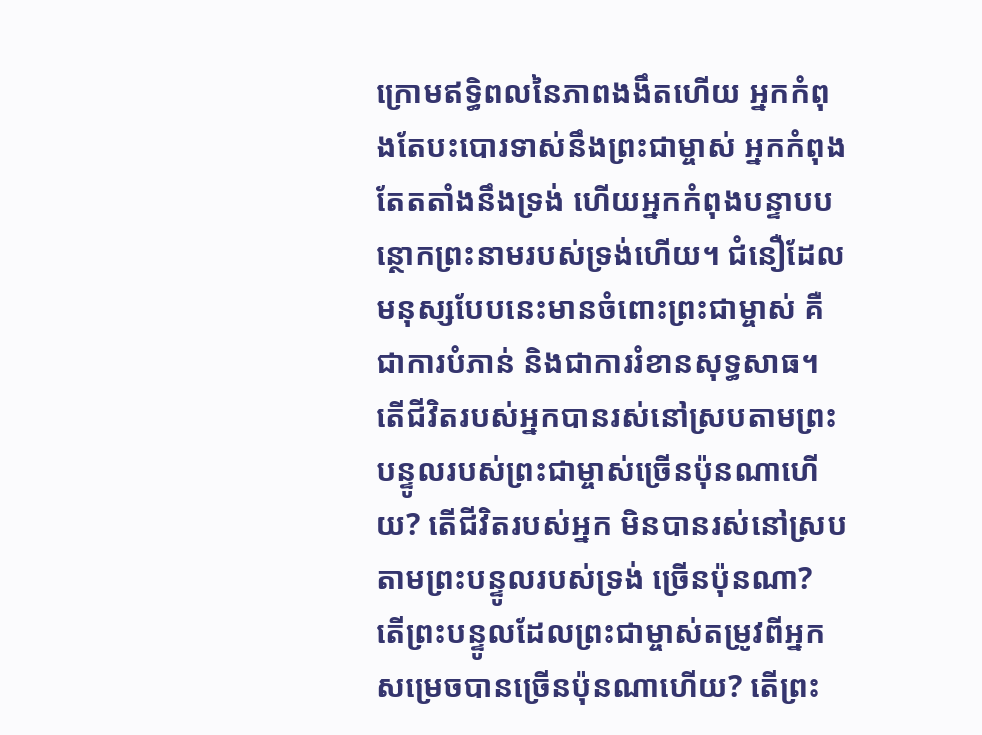ក្រោមឥទ្ធិពលនៃភាពងងឹតហើយ អ្នកកំពុងតែបះបោរទាស់នឹងព្រះជាម្ចាស់ អ្នកកំពុងតែតតាំងនឹងទ្រង់ ហើយអ្នកកំពុងបន្ទាបបន្ថោកព្រះនាមរបស់ទ្រង់ហើយ។ ជំនឿដែលមនុស្សបែបនេះមានចំពោះព្រះជាម្ចាស់ គឺជាការបំភាន់ និងជាការរំខានសុទ្ធសាធ។ តើជីវិតរបស់អ្នកបានរស់នៅស្របតាមព្រះបន្ទូលរបស់ព្រះជាម្ចាស់ច្រើនប៉ុនណាហើយ? តើជីវិតរបស់អ្នក មិនបានរស់នៅស្របតាមព្រះបន្ទូលរបស់ទ្រង់ ច្រើនប៉ុនណា? តើព្រះបន្ទូលដែលព្រះជាម្ចាស់តម្រូវពីអ្នក សម្រេចបានច្រើនប៉ុនណាហើយ? តើព្រះ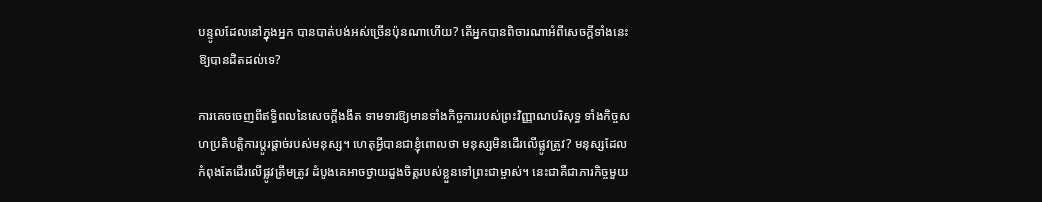បន្ទូលដែលនៅក្នុងអ្នក បានបាត់បង់អស់ច្រើនប៉ុនណាហើយ? តើអ្នកបានពិចារណាអំពីសេចក្ដីទាំងនេះ ឱ្យបានដិតដល់ទេ?

ការគេចចេញពីឥទ្ធិពលនៃសេចក្ដីងងឹត ទាមទារឱ្យមានទាំងកិច្ចការរបស់ព្រះវិញ្ញាណបរិសុទ្ធ ទាំងកិច្ចសហប្រតិបត្តិការប្ដូរផ្ដាច់របស់មនុស្ស។ ហេតុអ្វីបានជាខ្ញុំពោលថា មនុស្សមិនដើរលើផ្លូវត្រូវ? មនុស្សដែលកំពុងតែដើរលើផ្លូវត្រឹមត្រូវ ដំបូងគេអាចថ្វាយដួងចិត្ដរបស់ខ្លួនទៅព្រះជាម្ចាស់។ នេះជាគឺជាភារកិច្ចមួយ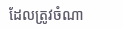ដែលត្រូវចំណា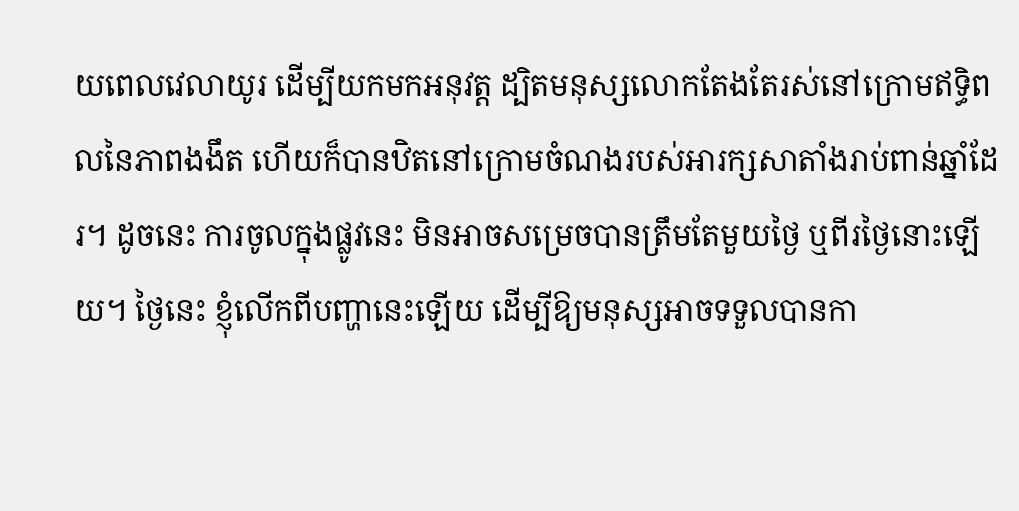យពេលវេលាយូរ ដើម្បីយកមកអនុវត្ត ដ្បិតមនុស្សលោកតែងតែរស់នៅក្រោមឥទ្ធិពលនៃភាពងងឹត ហើយក៏បានឋិតនៅក្រោមចំណងរបស់អារក្សសាតាំងរាប់ពាន់ឆ្នាំដែរ។ ដូចនេះ ការចូលក្នុងផ្លូវនេះ មិនអាចសម្រេចបានត្រឹមតែមួយថ្ងៃ ឬពីរថ្ងៃនោះឡើយ។ ថ្ងៃនេះ ខ្ញុំលើកពីបញ្ហានេះឡើយ ដើម្បីឱ្យមនុស្សអាចទទួលបានកា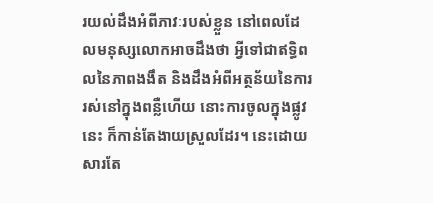រយល់ដឹងអំពីភាវៈរបស់ខ្លួន នៅពេលដែលមនុស្សលោកអាចដឹងថា អ្វីទៅជាឥទ្ធិពលនៃភាពងងឹត និងដឹងអំពីអត្ថន័យនៃការរស់នៅក្នុងពន្លឺហើយ នោះការចូលក្នុងផ្លូវនេះ ក៏កាន់តែងាយស្រួលដែរ។ នេះដោយសារតែ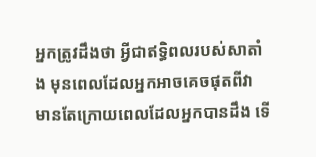អ្នកត្រូវដឹងថា អ្វីជាឥទ្ធិពលរបស់សាតាំង មុនពេលដែលអ្នកអាចគេចផុតពីវា មានតែក្រោយពេលដែលអ្នកបានដឹង ទើ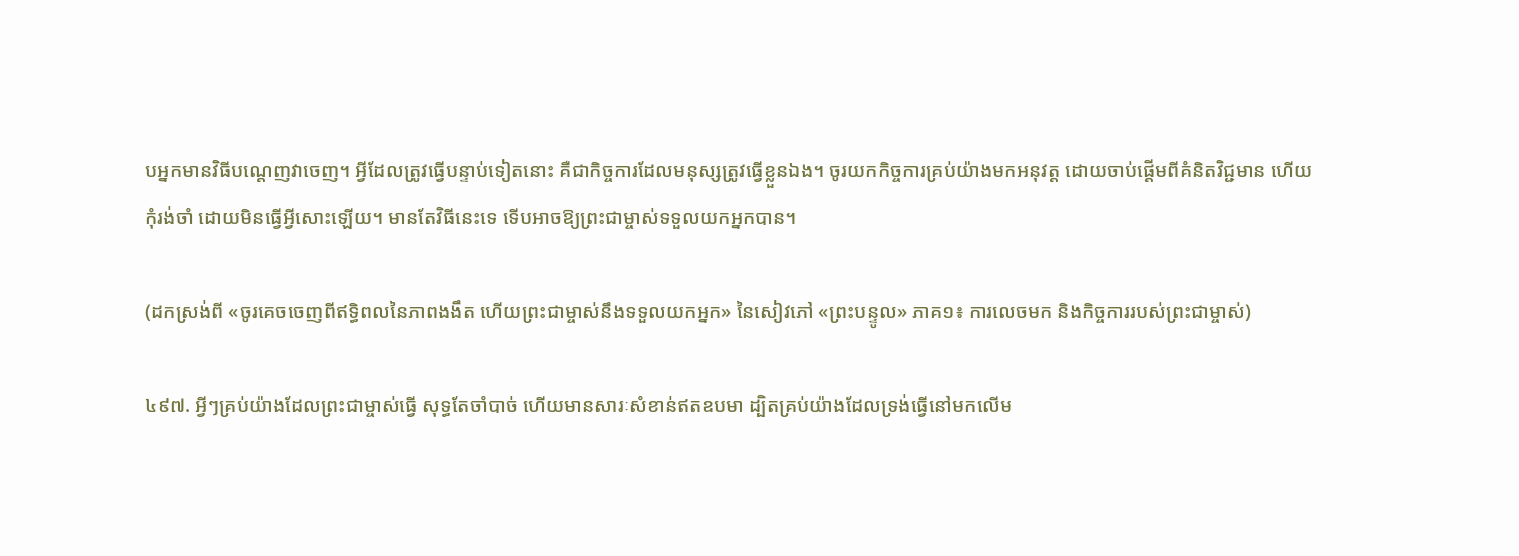បអ្នកមានវិធីបណ្ដេញវាចេញ។ អ្វីដែលត្រូវធ្វើបន្ទាប់ទៀតនោះ គឺជាកិច្ចការដែលមនុស្សត្រូវធ្វើខ្លួនឯង។ ចូរយកកិច្ចការគ្រប់យ៉ាងមកអនុវត្ត ដោយចាប់ផ្ដើមពីគំនិតវិជ្ជមាន ហើយកុំរង់ចាំ ដោយមិនធ្វើអ្វីសោះឡើយ។ មានតែវិធីនេះទេ ទើបអាចឱ្យព្រះជាម្ចាស់ទទួលយកអ្នកបាន។

(ដកស្រង់ពី «ចូរគេចចេញពីឥទ្ធិពលនៃភាពងងឹត ហើយព្រះជាម្ចាស់នឹងទទួលយកអ្នក» នៃសៀវភៅ «ព្រះបន្ទូល» ភាគ១៖ ការលេចមក និងកិច្ចការរបស់ព្រះជាម្ចាស់)

៤៩៧. អ្វីៗគ្រប់យ៉ាងដែលព្រះជាម្ចាស់ធ្វើ សុទ្ធតែចាំបាច់ ហើយមានសារៈសំខាន់ឥតឧបមា ដ្បិតគ្រប់យ៉ាងដែលទ្រង់ធ្វើនៅមកលើម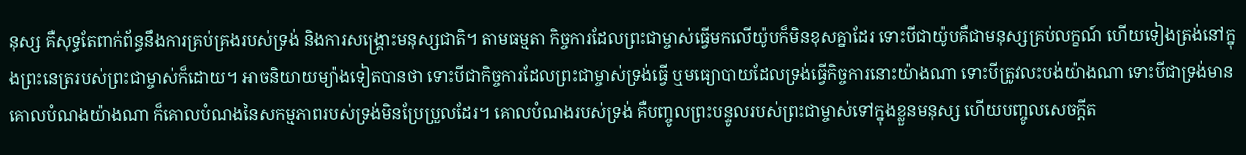នុស្ស គឺសុទ្ធតែពាក់ព័ន្ធនឹងការគ្រប់គ្រងរបស់ទ្រង់ និងការសង្គ្រោះមនុស្សជាតិ។ តាមធម្មតា កិច្ចការដែលព្រះជាម្ចាស់ធ្វើមកលើយ៉ូបក៏មិនខុសគ្នាដែរ ទោះបីជាយ៉ូបគឺជាមនុស្សគ្រប់លក្ខណ៍ ហើយទៀងត្រង់នៅក្នុងព្រះនេត្ររបស់ព្រះជាម្ចាស់ក៏ដោយ។ អាចនិយាយម្យ៉ាងទៀតបានថា ទោះបីជាកិច្ចការដែលព្រះជាម្ចាស់ទ្រង់ធ្វើ ឬមធ្យោបាយដែលទ្រង់ធ្វើកិច្ចការនោះយ៉ាងណា ទោះបីត្រូវលះបង់យ៉ាងណា ទោះបីជាទ្រង់មានគោលបំណងយ៉ាងណា ក៏គោលបំណងនៃសកម្មភាពរបស់ទ្រង់មិនប្រែប្រួលដែរ។ គោលបំណងរបស់ទ្រង់ គឺបញ្ចូលព្រះបន្ទូលរបស់ព្រះជាម្ចាស់ទៅក្នុងខ្លួនមនុស្ស ហើយបញ្ចូលសេចក្ដីត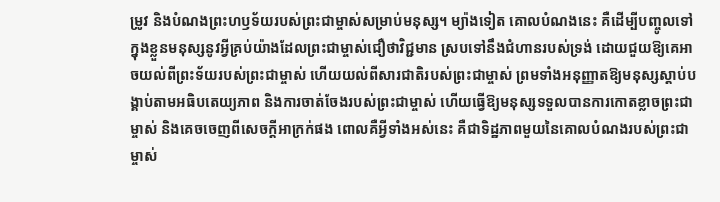ម្រូវ និងបំណងព្រះហឫទ័យរបស់ព្រះជាម្ចាស់សម្រាប់មនុស្ស។ ម្យ៉ាងទៀត គោលបំណងនេះ គឺដើម្បីបញ្ចូលទៅក្នុងខ្លួនមនុស្សនូវអ្វីគ្រប់យ៉ាងដែលព្រះជាម្ចាស់ជឿថាវិជ្ជមាន ស្របទៅនឹងជំហានរបស់ទ្រង់ ដោយជួយឱ្យគេអាចយល់ពីព្រះទ័យរបស់ព្រះជាម្ចាស់ ហើយយល់ពីសារជាតិរបស់ព្រះជាម្ចាស់ ព្រមទាំងអនុញ្ញាតឱ្យមនុស្សស្ដាប់បង្គាប់តាមអធិបតេយ្យភាព និងការចាត់ចែងរបស់ព្រះជាម្ចាស់ ហើយធ្វើឱ្យមនុស្សទទួលបានការកោតខ្លាចព្រះជាម្ចាស់ និងគេចចេញពីសេចក្ដីអាក្រក់ផង ពោលគឺអ្វីទាំងអស់នេះ គឺជាទិដ្ឋភាពមួយនៃគោលបំណងរបស់ព្រះជាម្ចាស់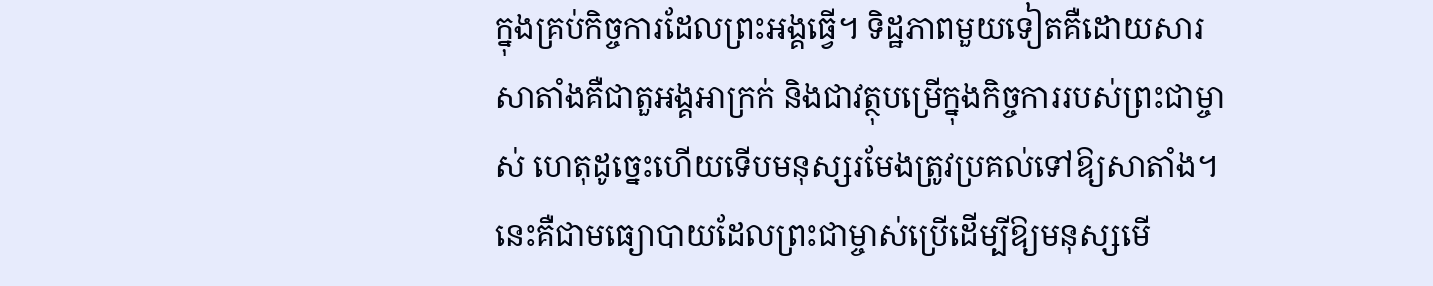ក្នុងគ្រប់កិច្ចការដែលព្រះអង្គធ្វើ។ ទិដ្ឋភាពមួយទៀតគឺដោយសារសាតាំងគឺជាតួអង្គអាក្រក់ និងជាវត្ថុបម្រើក្នុងកិច្ចការរបស់ព្រះជាម្ចាស់ ហេតុដូច្នេះហើយទើបមនុស្សរមែងត្រូវប្រគល់ទៅឱ្យសាតាំង។ នេះគឺជាមធ្យោបាយដែលព្រះជាម្ចាស់ប្រើដើម្បីឱ្យមនុស្សមើ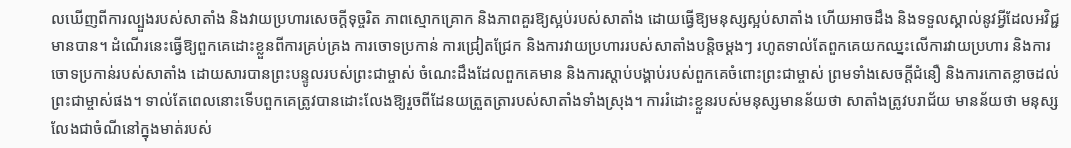លឃើញពីការល្បួងរបស់សាតាំង និងវាយប្រហារសេចក្ដីទុច្ចរិត ភាពស្មោកគ្រោក និងភាពគួរឱ្យស្អប់របស់សាតាំង ដោយធ្វើឱ្យមនុស្សស្អប់សាតាំង ហើយអាចដឹង និងទទួលស្គាល់នូវអ្វីដែលអវិជ្ជមានបាន។ ដំណើរនេះធ្វើឱ្យពួកគេដោះខ្លួនពីការគ្រប់គ្រង ការចោទប្រកាន់ ការជ្រៀតជ្រែក និងការវាយប្រហាររបស់សាតាំងបន្តិចម្ដងៗ រហូតទាល់តែពួកគេយកឈ្នះលើការវាយប្រហារ និងការចោទប្រកាន់របស់សាតាំង ដោយសារបានព្រះបន្ទូលរបស់ព្រះជាម្ចាស់ ចំណេះដឹងដែលពួកគេមាន និងការស្ដាប់បង្គាប់របស់ពួកគេចំពោះព្រះជាម្ចាស់ ព្រមទាំងសេចក្ដីជំនឿ និងការកោតខ្លាចដល់ព្រះជាម្ចាស់ផង។ ទាល់តែពេលនោះទើបពួកគេត្រូវបានដោះលែងឱ្យរួចពីដែនយត្រួតត្រារបស់សាតាំងទាំងស្រុង។ ការរំដោះខ្លួនរបស់មនុស្សមានន័យថា សាតាំងត្រូវបរាជ័យ មានន័យថា មនុស្សលែងជាចំណីនៅក្នុងមាត់របស់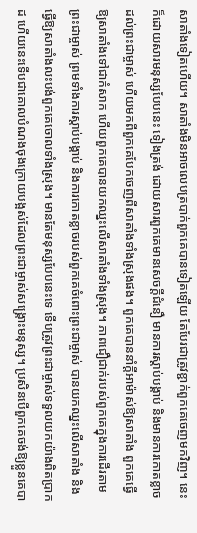សាតាំងទៀតហើយ។ សាតាំងមិនអាចលេបត្របាក់ពួកគេបានទៀតឡើយ តែបែរជាត្រូវខ្ជាក់ពួកគេចេញមកវិញ។ នេះក៏ដោយសារមនុស្សបែបនេះ ទៀងត្រង់ ដោយសារពួកគេមានសេចក្ដីជំនឿ មានការស្ដាប់បង្គាប់ និងមានការកោតខ្លាចដល់ព្រះជាម្ចាស់ ហើយមកពីពួកគេបែកចេញពីសាតាំងទាំងស្រុងផង។ ពួកគេបាននាំក្ដីអាម៉ាស់ឱ្យសាតាំង ពួកគេធ្វើឱ្យសាតាំងទៅជាកំសាក ហើយពួកគេបានយកឈ្នះលើសាតាំងទាំងស្រុង។ ភាពជឿជាក់របស់ពួកគេក្នុងការដើរតាមព្រះជាម្ចាស់ ព្រមទាំងការស្ដាប់បង្គាប់ និងការកោតខ្លាចរបស់ពួកគេចំពោះព្រះជាម្ចាស់ បានយកឈ្នះលើសាតាំង និងធ្វើឱ្យសាតាំងលះបង់ពួកគេចោលទាំងស្រុង។ មានតែមនុស្សបែបនេះទេ ទើបត្រូវព្រះជាម្ចាស់ទទួលយកយ៉ាងពិតប្រាកដ ហើយនេះទើបជាគោលបំណងចុងក្រោយបង្អស់ដែលព្រះជាម្ចាស់សង្គ្រោះមនុស្ស។ ប្រសិនបើពួកគេចង់ឱ្យខ្លួនគេបា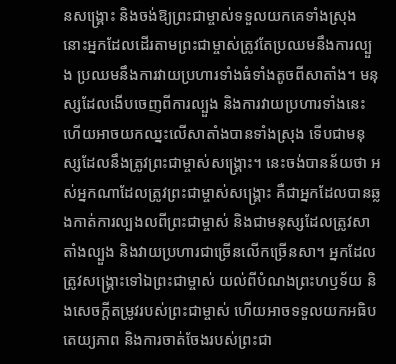នសង្គ្រោះ និងចង់ឱ្យព្រះជាម្ចាស់ទទួលយកគេទាំងស្រុង នោះអ្នកដែលដើរតាមព្រះជាម្ចាស់ត្រូវតែប្រឈមនឹងការល្បួង ប្រឈមនឹងការវាយប្រហារទាំងធំទាំងតូចពីសាតាំង។ មនុស្សដែលងើបចេញពីការល្បួង និងការវាយប្រហារទាំងនេះ ហើយអាចយកឈ្នះលើសាតាំងបានទាំងស្រុង ទើបជាមនុស្សដែលនឹងត្រូវព្រះជាម្ចាស់សង្គ្រោះ។ នេះចង់បានន័យថា អស់អ្នកណាដែលត្រូវព្រះជាម្ចាស់សង្គ្រោះ គឺជាអ្នកដែលបានឆ្លងកាត់ការល្បងលពីព្រះជាម្ចាស់ និងជាមនុស្សដែលត្រូវសាតាំងល្បួង និងវាយប្រហារជាច្រើនលើកច្រើនសា។ អ្នកដែលត្រូវសង្គ្រោះទៅឯព្រះជាម្ចាស់ យល់ពីបំណងព្រះហឫទ័យ និងសេចក្ដីតម្រូវរបស់ព្រះជាម្ចាស់ ហើយអាចទទួលយកអធិបតេយ្យភាព និងការចាត់ចែងរបស់ព្រះជា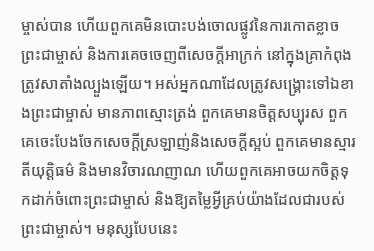ម្ចាស់បាន ហើយពួកគេមិនបោះបង់ចោលផ្លូវនៃការកោតខ្លាចព្រះជាម្ចាស់ និងការគេចចេញពីសេចក្ដីអាក្រក់ នៅក្នុងគ្រាកំពុងត្រូវសាតាំងល្បួងឡើយ។ អស់អ្នកណាដែលត្រូវសង្គ្រោះទៅឯខាងព្រះជាម្ចាស់ មានភាពស្មោះត្រង់ ពួកគេមានចិត្តសប្បុរស ពួកគេចេះបែងចែកសេចក្ដីស្រឡាញ់និងសេចក្ដីស្អប់ ពួកគេមានស្មារតីយុត្តិធម៌ និងមានវិចារណញាណ ហើយពួកគេអាចយកចិត្តទុកដាក់ចំពោះព្រះជាម្ចាស់ និងឱ្យតម្លៃអ្វីគ្រប់យ៉ាងដែលជារបស់ព្រះជាម្ចាស់។ មនុស្សបែបនេះ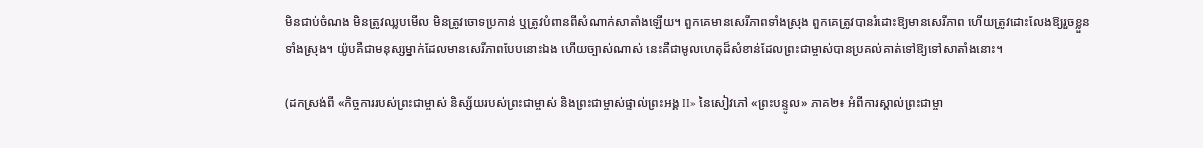មិនជាប់ចំណង មិនត្រូវឈ្លបមើល មិនត្រូវចោទប្រកាន់ ឬត្រូវបំពានពីសំណាក់សាតាំងឡើយ។ ពួកគេមានសេរីភាពទាំងស្រុង ពួកគេត្រូវបានរំដោះឱ្យមានសេរីភាព ហើយត្រូវដោះលែងឱ្យរួចខ្លួនទាំងស្រុង។ យ៉ូបគឺជាមនុស្សម្នាក់ដែលមានសេរីភាពបែបនោះឯង ហើយច្បាស់ណាស់ នេះគឺជាមូលហេតុដ៏សំខាន់ដែលព្រះជាម្ចាស់បានប្រគល់គាត់ទៅឱ្យទៅសាតាំងនោះ។

(ដកស្រង់ពី «កិច្ចការរបស់ព្រះជាម្ចាស់ និស្ស័យរបស់ព្រះជាម្ចាស់ និងព្រះជាម្ចាស់ផ្ទាល់ព្រះអង្គ II» នៃសៀវភៅ «ព្រះបន្ទូល» ភាគ២៖ អំពីការស្គាល់ព្រះជាម្ចា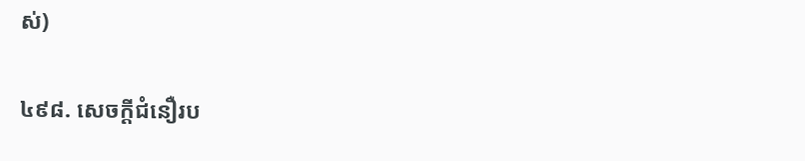ស់)

៤៩៨. សេចក្ដីជំនឿរប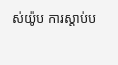ស់យ៉ូប ការស្ដាប់ប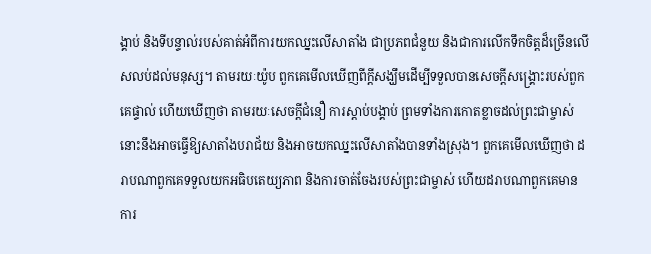ង្គាប់ និងទីបន្ទាល់របស់គាត់អំពីការយកឈ្នះលើសាតាំង ជាប្រភពជំនួយ និងជាការលើកទឹកចិត្តដ៏ច្រើនលើសលប់ដល់មនុស្ស។ តាមរយៈយ៉ូប ពួកគេមើលឃើញពីក្ដីសង្ឃឹមដើម្បីទទួលបានសេចក្ដីសង្គ្រោះរបស់ពួកគេផ្ទាល់ ហើយឃើញថា តាមរយៈសេចក្ដីជំនឿ ការស្ដាប់បង្គាប់ ព្រមទាំងការកោតខ្លាចដល់ព្រះជាម្ចាស់ នោះនឹងអាចធ្វើឱ្យសាតាំងបរាជ័យ និងអាចយកឈ្នះលើសាតាំងបានទាំងស្រុង។ ពួកគេមើលឃើញថា ដរាបណាពួកគេទទួលយកអធិបតេយ្យភាព និងការចាត់ចែងរបស់ព្រះជាម្ចាស់ ហើយដរាបណាពួកគេមានការ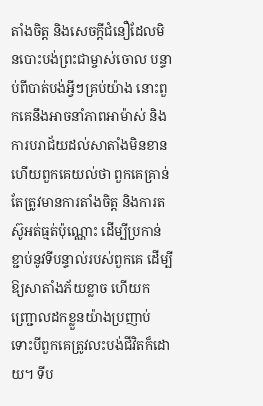តាំងចិត្ត និងសេចក្ដីជំនឿដែលមិនបោះបង់ព្រះជាម្ចាស់ចោល បន្ទាប់ពីបាត់បង់អ្វីៗគ្រប់យ៉ាង នោះពួកគេនឹងអាចនាំភាពអាម៉ាស់ និងការបរាជ័យដល់សាតាំងមិនខាន ហើយពួកគេយល់ថា ពួកគេគ្រាន់តែត្រូវមានការតាំងចិត្ត និងការតស៊ូអត់ធ្មត់ប៉ុណ្ណោះ ដើម្បីប្រកាន់ខ្ជាប់នូវទីបន្ទាល់របស់ពួកគេ ដើម្បីឱ្យសាតាំងភ័យខ្លាច ហើយកញ្ជ្រោលដកខ្លួនយ៉ាងប្រញាប់ ទោះបីពួកគេត្រូវលះបង់ជីវិតក៏ដោយ។ ទីប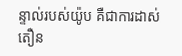ន្ទាល់របស់យ៉ូប គឺជាការដាស់តឿន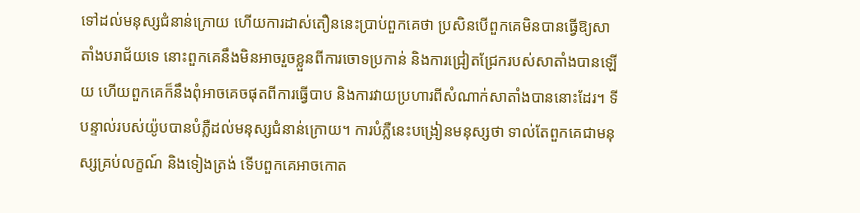ទៅដល់មនុស្សជំនាន់ក្រោយ ហើយការដាស់តឿននេះប្រាប់ពួកគេថា ប្រសិនបើពួកគេមិនបានធ្វើឱ្យសាតាំងបរាជ័យទេ នោះពួកគេនឹងមិនអាចរួចខ្លួនពីការចោទប្រកាន់ និងការជ្រៀតជ្រែករបស់សាតាំងបានឡើយ ហើយពួកគេក៏នឹងពុំអាចគេចផុតពីការធ្វើបាប និងការវាយប្រហារពីសំណាក់សាតាំងបាននោះដែរ។ ទីបន្ទាល់របស់យ៉ូបបានបំភ្លឺដល់មនុស្សជំនាន់ក្រោយ។ ការបំភ្លឺនេះបង្រៀនមនុស្សថា ទាល់តែពួកគេជាមនុស្សគ្រប់លក្ខណ៍ និងទៀងត្រង់ ទើបពួកគេអាចកោត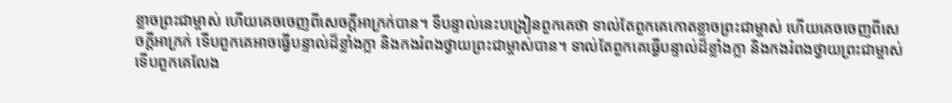ខ្លាចព្រះជាម្ចាស់ ហើយគេចចេញពីសេចក្ដីអាក្រក់បាន។ ទីបន្ទាល់នេះបង្រៀនពួកគេថា ទាល់តែពួកគេកោតខ្លាចព្រះជាម្ចាស់ ហើយគេចចេញពីសេចក្ដីអាក្រក់ ទើបពួកគេអាចធ្វើបន្ទាល់ដ៏ខ្លាំងក្លា និងកងរំពងថ្វាយព្រះជាម្ចាស់បាន។ ទាល់តែពួកគេធ្វើបន្ទាល់ដ៏ខ្លាំងក្លា និងកងរំពងថ្វាយព្រះជាម្ចាស់ ទើបពួកគេលែង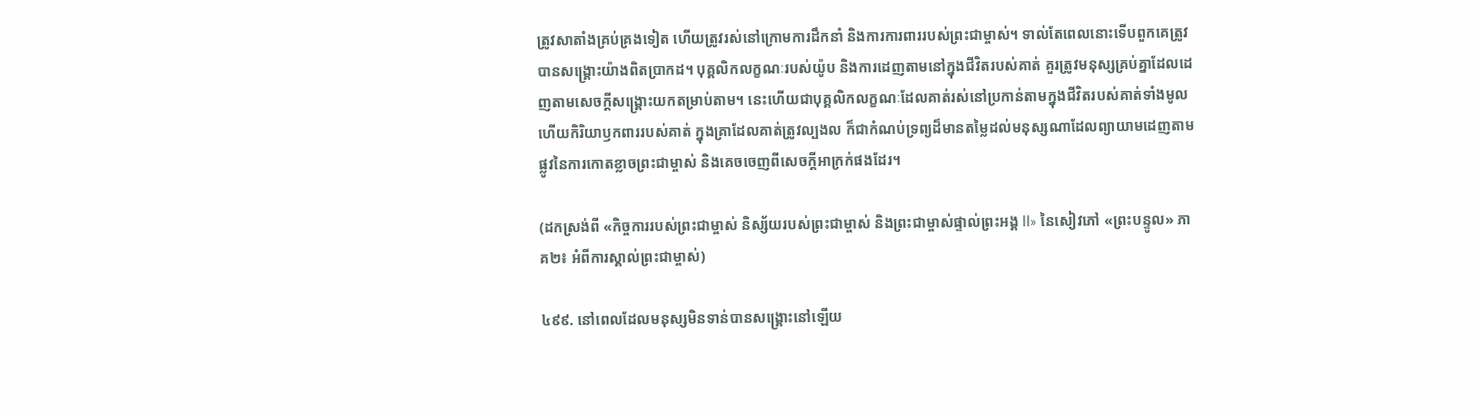ត្រូវសាតាំងគ្រប់គ្រងទៀត ហើយត្រូវរស់នៅក្រោមការដឹកនាំ និងការការពាររបស់ព្រះជាម្ចាស់។ ទាល់តែពេលនោះទើបពួកគេត្រូវបានសង្គ្រោះយ៉ាងពិតប្រាកដ។ បុគ្គលិកលក្ខណៈរបស់យ៉ូប និងការដេញតាមនៅក្នុងជីវិតរបស់គាត់ គួរត្រូវមនុស្សគ្រប់គ្នាដែលដេញតាមសេចក្ដីសង្គ្រោះយកតម្រាប់តាម។ នេះហើយជាបុគ្គលិកលក្ខណៈដែលគាត់រស់នៅប្រកាន់តាមក្នុងជីវិតរបស់គាត់ទាំងមូល ហើយកិរិយាឫកពាររបស់គាត់ ក្នុងគ្រាដែលគាត់ត្រូវល្បងល ក៏ជាកំណប់ទ្រព្យដ៏មានតម្លៃដល់មនុស្សណាដែលព្យាយាមដេញតាមផ្លូវនៃការកោតខ្លាចព្រះជាម្ចាស់ និងគេចចេញពីសេចក្ដីអាក្រក់ផងដែរ។

(ដកស្រង់ពី «កិច្ចការរបស់ព្រះជាម្ចាស់ និស្ស័យរបស់ព្រះជាម្ចាស់ និងព្រះជាម្ចាស់ផ្ទាល់ព្រះអង្គ II» នៃសៀវភៅ «ព្រះបន្ទូល» ភាគ២៖ អំពីការស្គាល់ព្រះជាម្ចាស់)

៤៩៩. នៅពេលដែលមនុស្សមិនទាន់បានសង្គ្រោះនៅឡើយ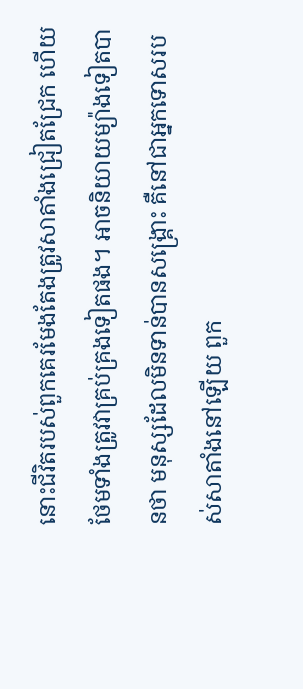នោះជីវិតរបស់ពួកគេរមែងតែងត្រូវសាតាំងជ្រៀតជ្រែក ហើយថែមទាំងត្រូវវាគ្រប់គ្រងទៀតផង។ អាចនិយាយម្យ៉ាងទៀតបានថា មនុស្សដែលមិនទាន់បានសង្គ្រោះ គឺនៅជាអ្នកទោសរបស់សាតាំងនៅឡើយ ពួក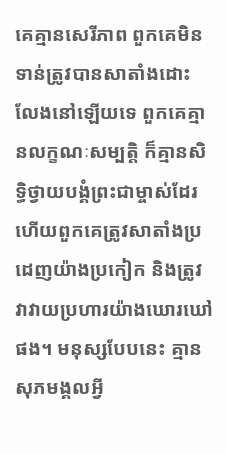គេគ្មានសេរីភាព ពួកគេមិនទាន់ត្រូវបានសាតាំងដោះលែងនៅឡើយទេ ពួកគេគ្មានលក្ខណៈសម្បត្តិ ក៏គ្មានសិទ្ធិថ្វាយបង្គំព្រះជាម្ចាស់ដែរ ហើយពួកគេត្រូវសាតាំងប្រដេញយ៉ាងប្រកៀក និងត្រូវវាវាយប្រហារយ៉ាងឃោរឃៅផង។ មនុស្សបែបនេះ គ្មានសុភមង្គលអ្វី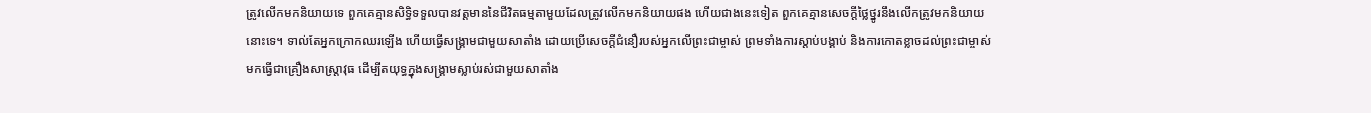ត្រូវលើកមកនិយាយទេ ពួកគេគ្មានសិទ្ធិទទួលបានវត្តមាននៃជីវិតធម្មតាមួយដែលត្រូវលើកមកនិយាយផង ហើយជាងនេះទៀត ពួកគេគ្មានសេចក្ដីថ្លៃថ្នូរនឹងលើកត្រូវមកនិយាយនោះទេ។ ទាល់តែអ្នកក្រោកឈរឡើង ហើយធ្វើសង្គ្រាមជាមួយសាតាំង ដោយប្រើសេចក្ដីជំនឿរបស់អ្នកលើព្រះជាម្ចាស់ ព្រមទាំងការស្ដាប់បង្គាប់ និងការកោតខ្លាចដល់ព្រះជាម្ចាស់មកធ្វើជាគ្រឿងសាស្ត្រាវុធ ដើម្បីតយុទ្ធក្នុងសង្គ្រាមស្លាប់រស់ជាមួយសាតាំង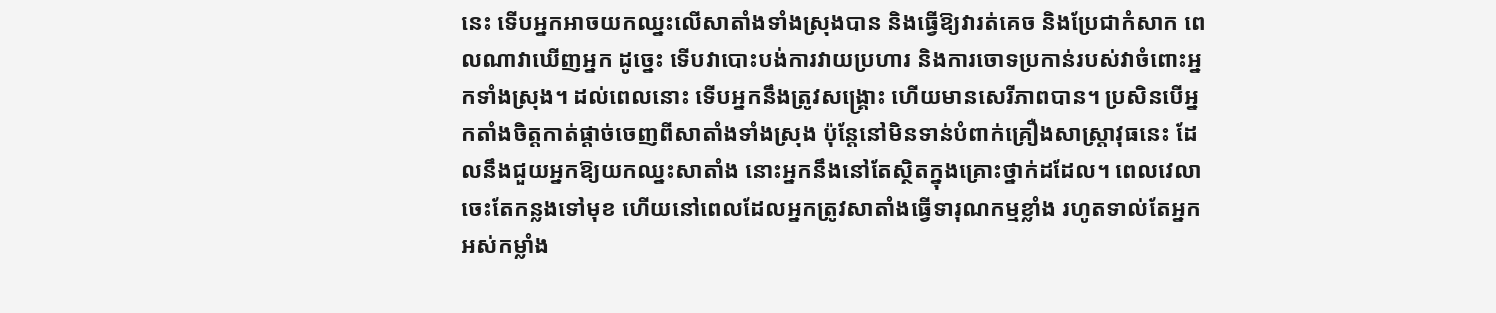នេះ ទើបអ្នកអាចយកឈ្នះលើសាតាំងទាំងស្រុងបាន និងធ្វើឱ្យវារត់គេច និងប្រែជាកំសាក ពេលណាវាឃើញអ្នក ដូច្នេះ ទើបវាបោះបង់ការវាយប្រហារ និងការចោទប្រកាន់របស់វាចំពោះអ្នកទាំងស្រុង។ ដល់ពេលនោះ ទើបអ្នកនឹងត្រូវសង្គ្រោះ ហើយមានសេរីភាពបាន។ ប្រសិនបើអ្នកតាំងចិត្តកាត់ផ្ដាច់ចេញពីសាតាំងទាំងស្រុង ប៉ុន្តែនៅមិនទាន់បំពាក់គ្រឿងសាស្ត្រាវុធនេះ ដែលនឹងជួយអ្នកឱ្យយកឈ្នះសាតាំង នោះអ្នកនឹងនៅតែស្ថិតក្នុងគ្រោះថ្នាក់ដដែល។ ពេលវេលាចេះតែកន្លងទៅមុខ ហើយនៅពេលដែលអ្នកត្រូវសាតាំងធ្វើទារុណកម្មខ្លាំង រហូតទាល់តែអ្នកអស់កម្លាំង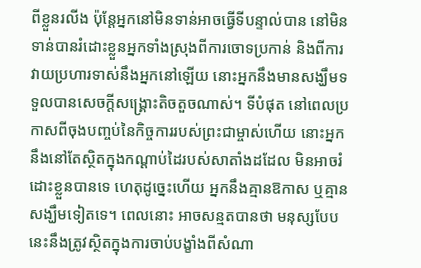ពីខ្លួនរលីង ប៉ុន្តែអ្នកនៅមិនទាន់អាចធ្វើទីបន្ទាល់បាន នៅមិនទាន់បានរំដោះខ្លួនអ្នកទាំងស្រុងពីការចោទប្រកាន់ និងពីការវាយប្រហារទាស់នឹងអ្នកនៅឡើយ នោះអ្នកនឹងមានសង្ឃឹមទទួលបានសេចក្ដីសង្គ្រោះតិចតួចណាស់។ ទីបំផុត នៅពេលប្រកាសពីចុងបញ្ចប់នៃកិច្ចការរបស់ព្រះជាម្ចាស់ហើយ នោះអ្នកនឹងនៅតែស្ថិតក្នុងកណ្ដាប់ដៃរបស់សាតាំងដដែល មិនអាចរំដោះខ្លួនបានទេ ហេតុដូច្នេះហើយ អ្នកនឹងគ្មានឱកាស ឬគ្មានសង្ឃឹមទៀតទេ។ ពេលនោះ អាចសន្មតបានថា មនុស្សបែបនេះនឹងត្រូវស្ថិតក្នុងការចាប់បង្ខាំងពីសំណា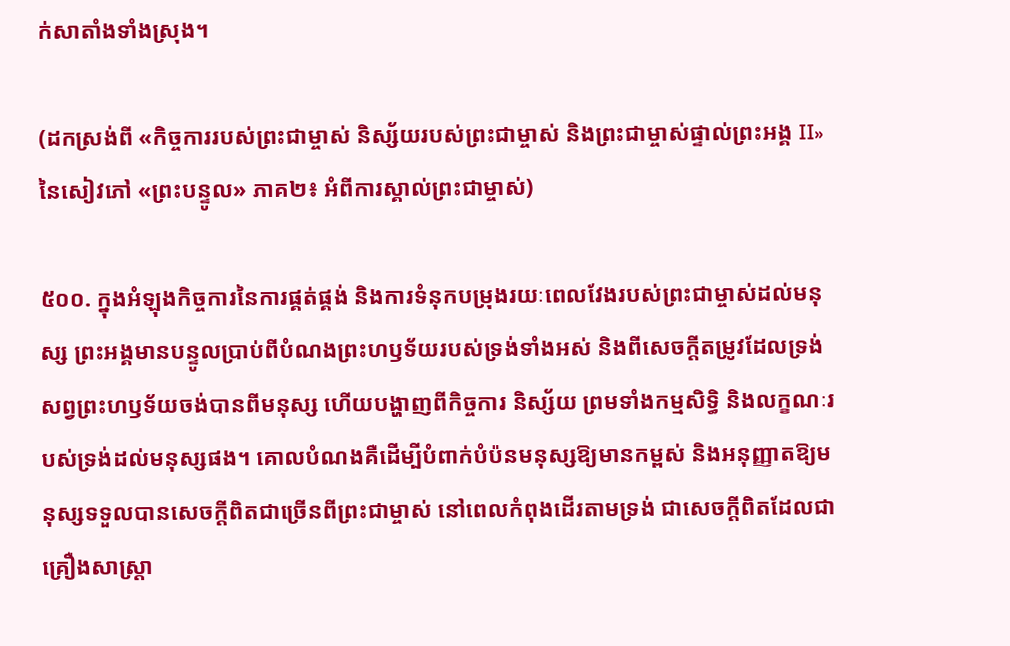ក់សាតាំងទាំងស្រុង។

(ដកស្រង់ពី «កិច្ចការរបស់ព្រះជាម្ចាស់ និស្ស័យរបស់ព្រះជាម្ចាស់ និងព្រះជាម្ចាស់ផ្ទាល់ព្រះអង្គ II» នៃសៀវភៅ «ព្រះបន្ទូល» ភាគ២៖ អំពីការស្គាល់ព្រះជាម្ចាស់)

៥០០. ក្នុងអំឡុងកិច្ចការនៃការផ្គត់ផ្គង់ និងការទំនុកបម្រុងរយៈពេលវែងរបស់ព្រះជាម្ចាស់ដល់មនុស្ស ព្រះអង្គមានបន្ទូលប្រាប់ពីបំណងព្រះហឫទ័យរបស់ទ្រង់ទាំងអស់ និងពីសេចក្ដីតម្រូវដែលទ្រង់សព្វព្រះហឫទ័យចង់បានពីមនុស្ស ហើយបង្ហាញពីកិច្ចការ និស្ស័យ ព្រមទាំងកម្មសិទ្ធិ និងលក្ខណៈរបស់ទ្រង់ដល់មនុស្សផង។ គោលបំណងគឺដើម្បីបំពាក់បំប៉នមនុស្សឱ្យមានកម្ពស់ និងអនុញ្ញាតឱ្យមនុស្សទទួលបានសេចក្ដីពិតជាច្រើនពីព្រះជាម្ចាស់ នៅពេលកំពុងដើរតាមទ្រង់ ជាសេចក្ដីពិតដែលជាគ្រឿងសាស្ត្រា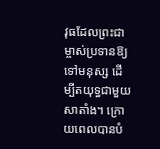វុធដែលព្រះជាម្ចាស់ប្រទានឱ្យទៅមនុស្ស ដើម្បីតយុទ្ធជាមួយសាតាំង។ ក្រោយពេលបានបំ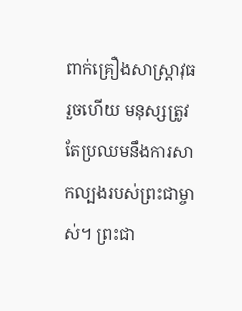ពាក់គ្រឿងសាស្រ្ដាវុធរួចហើយ មនុស្សត្រូវតែប្រឈមនឹងការសាកល្បងរបស់ព្រះជាម្ចាស់។ ព្រះជា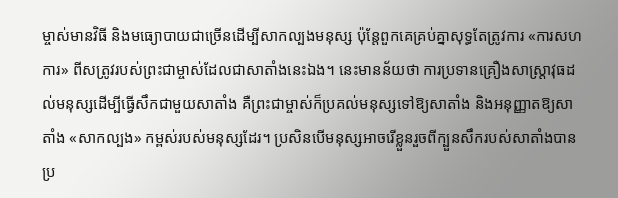ម្ចាស់មានវិធី និងមធ្យោបាយជាច្រើនដើម្បីសាកល្បងមនុស្ស ប៉ុន្តែពួកគេគ្រប់គ្នាសុទ្ធតែត្រូវការ «ការសហការ» ពីសត្រូវរបស់ព្រះជាម្ចាស់ដែលជាសាតាំងនេះឯង។ នេះមានន័យថា ការប្រទានគ្រឿងសាស្ត្រាវុធដល់មនុស្សដើម្បីធ្វើសឹកជាមួយសាតាំង គឺព្រះជាម្ចាស់ក៏ប្រគល់មនុស្សទៅឱ្យសាតាំង និងអនុញ្ញាតឱ្យសាតាំង «សាកល្បង» កម្ពស់របស់មនុស្សដែរ។ ប្រសិនបើមនុស្សអាចរើខ្លួនរួចពីក្បួនសឹករបស់សាតាំងបាន ប្រ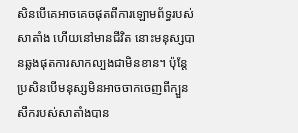សិនបើគេអាចគេចផុតពីការឡោមព័ទ្ធរបស់សាតាំង ហើយនៅមានជីវិត នោះមនុស្សបានឆ្លងផុតការសាកល្បងជាមិនខាន។ ប៉ុន្តែ ប្រសិនបើមនុស្សមិនអាចចាកចេញពីក្បួនសឹករបស់សាតាំងបាន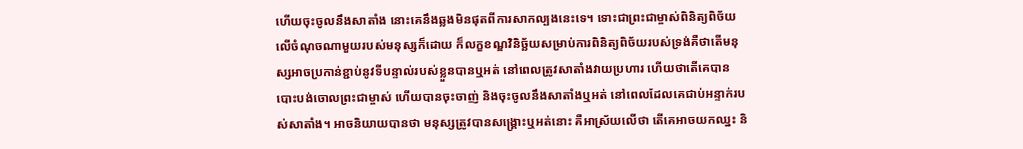ហើយចុះចូលនឹងសាតាំង នោះគេនឹងឆ្លងមិនផុតពីការសាកល្បងនេះទេ។ ទោះជាព្រះជាម្ចាស់ពិនិត្យពិច័យលើចំណុចណាមួយរបស់មនុស្សក៏ដោយ ក៏លក្ខខណ្ឌវិនិច្ឆ័យសម្រាប់ការពិនិត្យពិច័យរបស់ទ្រង់គឺថាតើមនុស្សអាចប្រកាន់ខ្ជាប់នូវទីបន្ទាល់របស់ខ្លួនបានឬអត់ នៅពេលត្រូវសាតាំងវាយប្រហារ ហើយថាតើគេបានបោះបង់ចោលព្រះជាម្ចាស់ ហើយបានចុះចាញ់ និងចុះចូលនឹងសាតាំងឬអត់ នៅពេលដែលគេជាប់អន្ទាក់របស់សាតាំង។ អាចនិយាយបានថា មនុស្សត្រូវបានសង្គ្រោះឬអត់នោះ គឺអាស្រ័យលើថា តើគេអាចយកឈ្នះ និ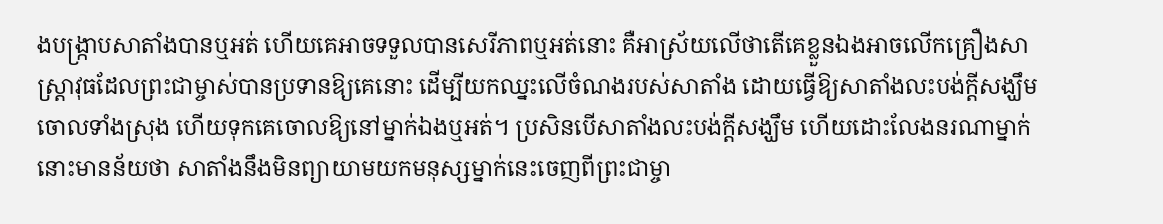ងបង្ក្រាបសាតាំងបានឬអត់ ហើយគេអាចទទួលបានសេរីភាពឬអត់នោះ គឺអាស្រ័យលើថាតើគេខ្លួនឯងអាចលើកគ្រឿងសាស្ត្រាវុធដែលព្រះជាម្ចាស់បានប្រទានឱ្យគេនោះ ដើម្បីយកឈ្នះលើចំណងរបស់សាតាំង ដោយធ្វើឱ្យសាតាំងលះបង់ក្ដីសង្ឃឹមចោលទាំងស្រុង ហើយទុកគេចោលឱ្យនៅម្នាក់ឯងឬអត់។ ប្រសិនបើសាតាំងលះបង់ក្ដីសង្ឃឹម ហើយដោះលែងនរណាម្នាក់ នោះមានន័យថា សាតាំងនឹងមិនព្យាយាមយកមនុស្សម្នាក់នេះចេញពីព្រះជាម្ចា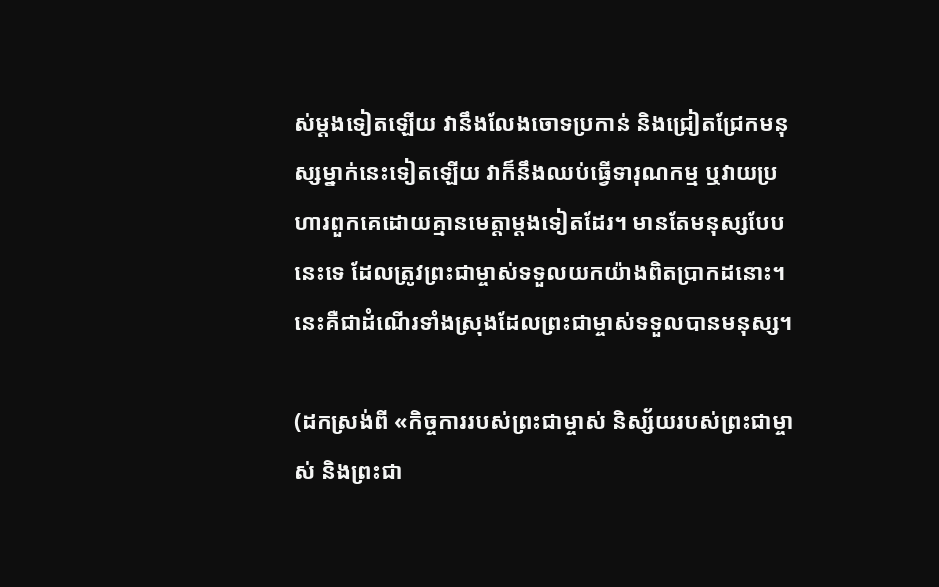ស់ម្ដងទៀតឡើយ វានឹងលែងចោទប្រកាន់ និងជ្រៀតជ្រែកមនុស្សម្នាក់នេះទៀតឡើយ វាក៏នឹងឈប់ធ្វើទារុណកម្ម ឬវាយប្រហារពួកគេដោយគ្មានមេត្តាម្ដងទៀតដែរ។ មានតែមនុស្សបែបនេះទេ ដែលត្រូវព្រះជាម្ចាស់ទទួលយកយ៉ាងពិតប្រាកដនោះ។ នេះគឺជាដំណើរទាំងស្រុងដែលព្រះជាម្ចាស់ទទួលបានមនុស្ស។

(ដកស្រង់ពី «កិច្ចការរបស់ព្រះជាម្ចាស់ និស្ស័យរបស់ព្រះជាម្ចាស់ និងព្រះជា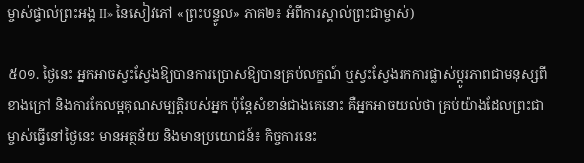ម្ចាស់ផ្ទាល់ព្រះអង្គ II» នៃសៀវភៅ «ព្រះបន្ទូល» ភាគ២៖ អំពីការស្គាល់ព្រះជាម្ចាស់)

៥០១. ថ្ងៃនេះ អ្នកអាចស្វះស្វែងឱ្យបានការប្រោសឱ្យបានគ្រប់លក្ខណ៍ ឬស្វះស្វែងរកការផ្លាស់ប្ដូរភាពជាមនុស្សពីខាងក្រៅ និងការកែលម្អគុណសម្បត្តិរបស់អ្នក ប៉ុន្តែសំខាន់ជាងគេនោះ គឺអ្នកអាចយល់ថា គ្រប់យ៉ាងដែលព្រះជាម្ចាស់ធ្វើនៅថ្ងៃនេះ មានអត្ថន័យ និងមានប្រយោជន៍៖ កិច្ចការនេះ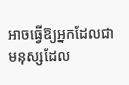អាចធ្វើឱ្យអ្នកដែលជាមនុស្សដែល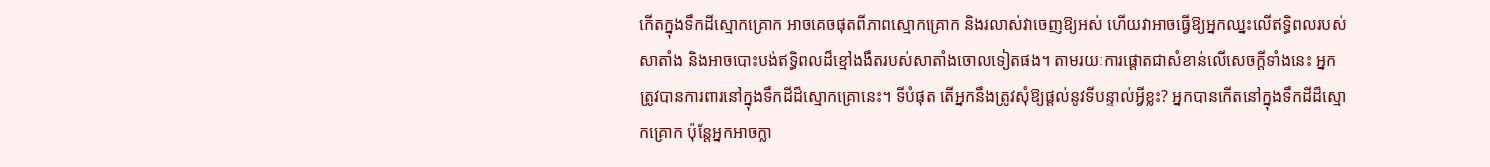កើតក្នុងទឹកដីស្មោកគ្រោក អាចគេចផុតពីភាពស្មោកគ្រោក និងរលាស់វាចេញឱ្យអស់ ហើយវាអាចធ្វើឱ្យអ្នកឈ្នះលើឥទ្ធិពលរបស់សាតាំង និងអាចបោះបង់ឥទ្ធិពលដ៏ខ្មៅងងឹតរបស់សាតាំងចោលទៀតផង។ តាមរយៈការផ្ដោតជាសំខាន់លើសេចក្ដីទាំងនេះ អ្នកត្រូវបានការពារនៅក្នុងទឹកដីដ៏ស្មោកគ្រោនេះ។ ទីបំផុត តើអ្នកនឹងត្រូវសុំឱ្យផ្ដល់នូវទីបន្ទាល់អ្វីខ្លះ? អ្នកបានកើតនៅក្នុងទឹកដីដ៏ស្មោកគ្រោក ប៉ុន្តែអ្នកអាចក្លា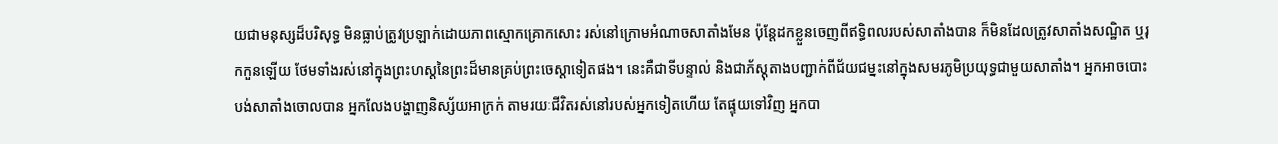យជាមនុស្សដ៏បរិសុទ្ធ មិនធ្លាប់ត្រូវប្រឡាក់ដោយភាពស្មោកគ្រោកសោះ រស់នៅក្រោមអំណាចសាតាំងមែន ប៉ុន្តែដកខ្លួនចេញពីឥទ្ធិពលរបស់សាតាំងបាន ក៏មិនដែលត្រូវសាតាំងសណ្ឋិត ឬរុកកួនឡើយ ថែមទាំងរស់នៅក្នុងព្រះហស្តនៃព្រះដ៏មានគ្រប់ព្រះចេស្ដាទៀតផង។ នេះគឺជាទីបន្ទាល់ និងជាភ័ស្តុតាងបញ្ជាក់ពីជ័យជម្នះនៅក្នុងសមរភូមិប្រយុទ្ធជាមួយសាតាំង។ អ្នកអាចបោះបង់សាតាំងចោលបាន អ្នកលែងបង្ហាញនិស្ស័យអាក្រក់ តាមរយៈជីវិតរស់នៅរបស់អ្នកទៀតហើយ តែផ្ទុយទៅវិញ អ្នកបា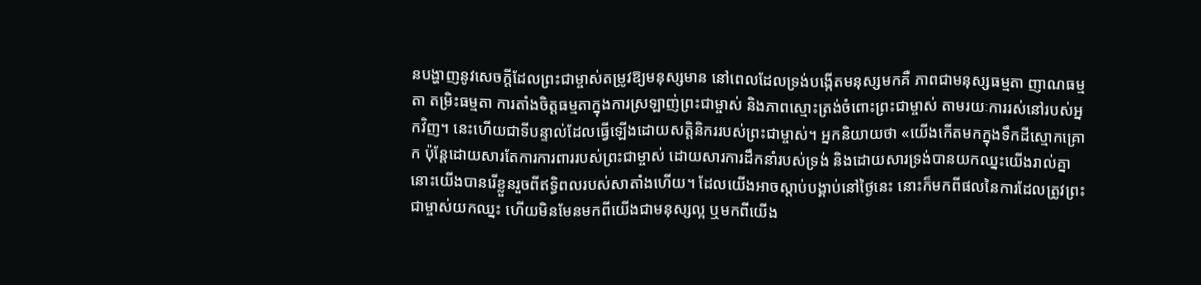នបង្ហាញនូវសេចក្ដីដែលព្រះជាម្ចាស់តម្រូវឱ្យមនុស្សមាន នៅពេលដែលទ្រង់បង្កើតមនុស្សមកគឺ ភាពជាមនុស្សធម្មតា ញាណធម្មតា តម្រិះធម្មតា ការតាំងចិត្តធម្មតាក្នុងការស្រឡាញ់ព្រះជាម្ចាស់ និងភាពស្មោះត្រង់ចំពោះព្រះជាម្ចាស់ តាមរយៈការរស់នៅរបស់អ្នកវិញ។ នេះហើយជាទីបន្ទាល់ដែលធ្វើឡើងដោយសត្តិនិកររបស់ព្រះជាម្ចាស់។ អ្នកនិយាយថា «យើងកើតមកក្នុងទឹកដីស្មោកគ្រោក ប៉ុន្តែដោយសារតែការការពាររបស់ព្រះជាម្ចាស់ ដោយសារការដឹកនាំរបស់ទ្រង់ និងដោយសារទ្រង់បានយកឈ្នះយើងរាល់គ្នា នោះយើងបានរើខ្លួនរួចពីឥទ្ធិពលរបស់សាតាំងហើយ។ ដែលយើងអាចស្ដាប់បង្គាប់នៅថ្ងៃនេះ នោះក៏មកពីផលនៃការដែលត្រូវព្រះជាម្ចាស់យកឈ្នះ ហើយមិនមែនមកពីយើងជាមនុស្សល្អ ឬមកពីយើង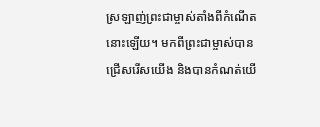ស្រឡាញ់ព្រះជាម្ចាស់តាំងពីកំណើតនោះឡើយ។ មកពីព្រះជាម្ចាស់បានជ្រើសរើសយើង និងបានកំណត់យើ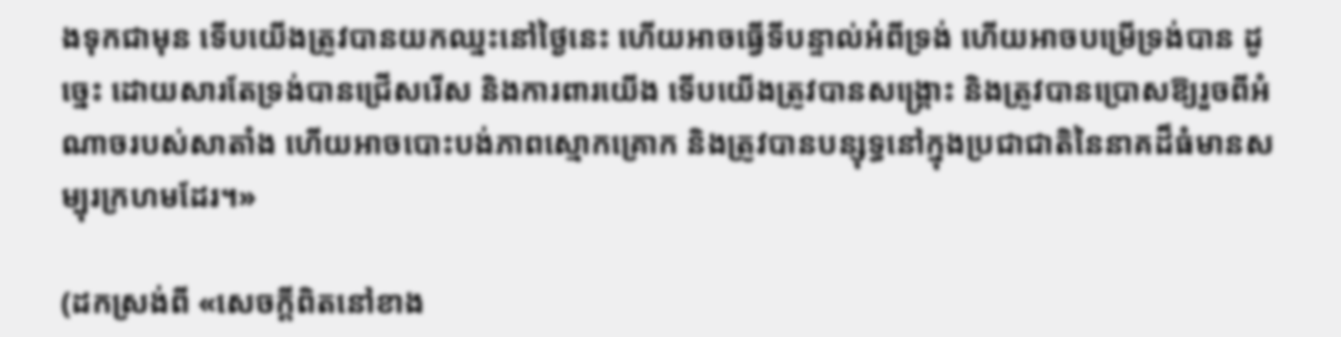ងទុកជាមុន ទើបយើងត្រូវបានយកឈ្នះនៅថ្ងៃនេះ ហើយអាចធ្វើទីបន្ទាល់អំពីទ្រង់ ហើយអាចបម្រើទ្រង់បាន ដូច្នេះ ដោយសារតែទ្រង់បានជ្រើសរើស និងការពារយើង ទើបយើងត្រូវបានសង្គ្រោះ និងត្រូវបានប្រោសឱ្យរួចពីអំណាចរបស់សាតាំង ហើយអាចបោះបង់ភាពស្មោកគ្រោក និងត្រូវបានបន្សុទ្ធនៅក្នុងប្រជាជាតិនៃនាគដ៏ធំមានសម្បុរក្រហមដែរ។»

(ដកស្រង់ពី «សេចក្ដីពិតនៅខាង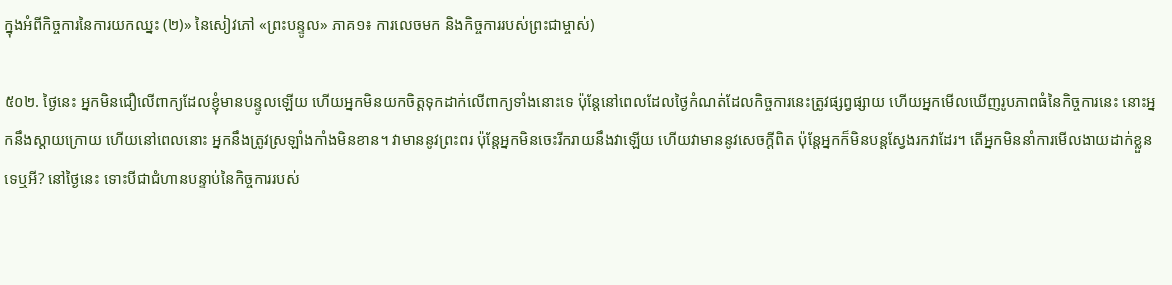ក្នុងអំពីកិច្ចការនៃការយកឈ្នះ (២)» នៃសៀវភៅ «ព្រះបន្ទូល» ភាគ១៖ ការលេចមក និងកិច្ចការរបស់ព្រះជាម្ចាស់)

៥០២. ថ្ងៃនេះ អ្នកមិនជឿលើពាក្យដែលខ្ញុំមានបន្ទូលឡើយ ហើយអ្នកមិនយកចិត្តទុកដាក់លើពាក្យទាំងនោះទេ ប៉ុន្តែនៅពេលដែលថ្ងៃកំណត់ដែលកិច្ចការនេះត្រូវផ្សព្វផ្សាយ ហើយអ្នកមើលឃើញរូបភាពធំនៃកិច្ចការនេះ នោះអ្នកនឹងស្ដាយក្រោយ ហើយនៅពេលនោះ អ្នកនឹងត្រូវស្រឡាំងកាំងមិនខាន។ វាមាននូវព្រះពរ ប៉ុន្តែអ្នកមិនចេះរីករាយនឹងវាឡើយ ហើយវាមាននូវសេចក្តីពិត ប៉ុន្តែអ្នកក៏មិនបន្តស្វែងរកវាដែរ។ តើអ្នកមិននាំការមើលងាយដាក់ខ្លួនទេឬអី? នៅថ្ងៃនេះ ទោះបីជាជំហានបន្ទាប់នៃកិច្ចការរបស់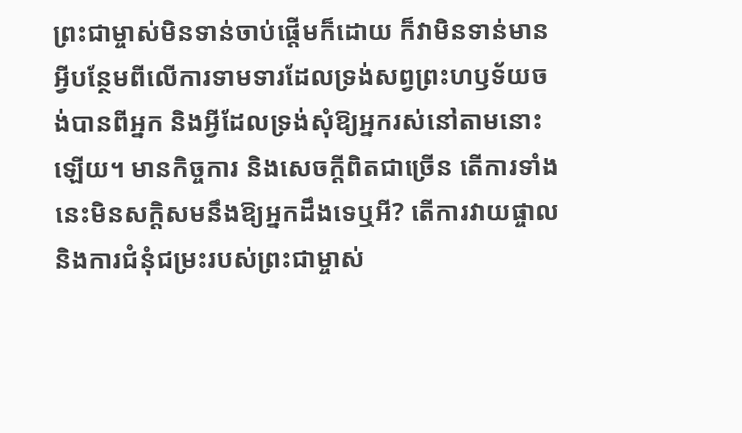ព្រះជាម្ចាស់មិនទាន់ចាប់ផ្ដើមក៏ដោយ ក៏វាមិនទាន់មានអ្វីបន្ថែមពីលើការទាមទារដែលទ្រង់សព្វព្រះហឫទ័យចង់បានពីអ្នក និងអ្វីដែលទ្រង់សុំឱ្យអ្នករស់នៅតាមនោះឡើយ។ មានកិច្ចការ និងសេចក្តីពិតជាច្រើន តើការទាំងនេះមិនសក្ដិសមនឹងឱ្យអ្នកដឹងទេឬអី? តើការវាយផ្ចាល និងការជំនុំជម្រះរបស់ព្រះជាម្ចាស់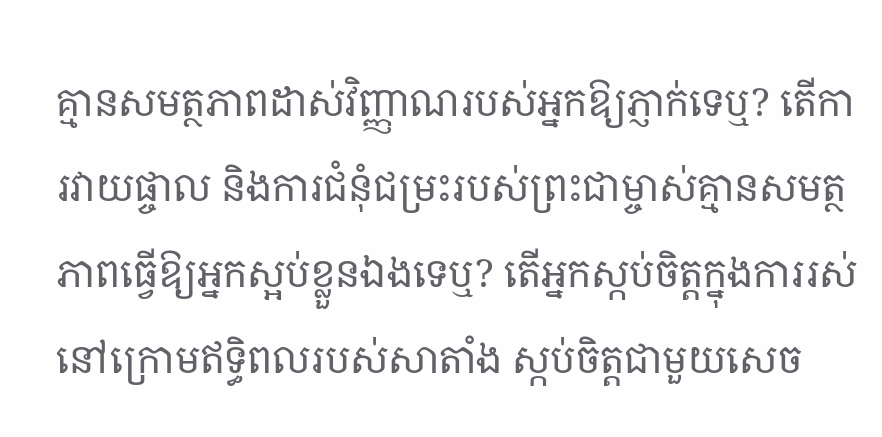គ្មានសមត្ថភាពដាស់វិញ្ញាណរបស់អ្នកឱ្យភ្ញាក់ទេឬ? តើការវាយផ្ចាល និងការជំនុំជម្រះរបស់ព្រះជាម្ចាស់គ្មានសមត្ថភាពធ្វើឱ្យអ្នកស្អប់ខ្លួនឯងទេឬ? តើអ្នកស្កប់ចិត្តក្នុងការរស់នៅក្រោមឥទ្ធិពលរបស់សាតាំង ស្កប់ចិត្តជាមួយសេច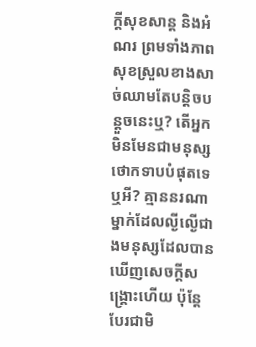ក្តីសុខសាន្ត និងអំណរ ព្រមទាំងភាពសុខស្រួលខាងសាច់ឈាមតែបន្ដិចបន្ដួចនេះឬ? តើអ្នកមិនមែនជាមនុស្សថោកទាបបំផុតទេឬអី? គ្មាននរណាម្នាក់ដែលល្ងីល្ងើជាងមនុស្សដែលបានឃើញសេចក្តីសង្រ្គោះហើយ ប៉ុន្តែបែរជាមិ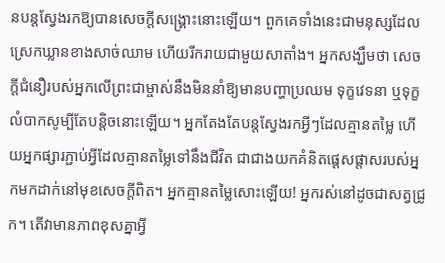នបន្តស្វែងរកឱ្យបានសេចក្តីសង្រ្គោះនោះឡើយ។ ពួកគេទាំងនេះជាមនុស្សដែលស្រេកឃ្លានខាងសាច់ឈាម ហើយរីករាយជាមួយសាតាំង។ អ្នកសង្ឃឹមថា សេចក្តីជំនឿរបស់អ្នកលើព្រះជាម្ចាស់នឹងមិននាំឱ្យមានបញ្ហាប្រឈម ទុក្ខវេទនា ឬទុក្ខលំបាកសូម្បីតែបន្ដិចនោះឡើយ។ អ្នកតែងតែបន្តស្វែងរកអ្វីៗដែលគ្មានតម្លៃ ហើយអ្នកផ្សារភ្ជាប់អ្វីដែលគ្មានតម្លៃទៅនឹងជីវិត ជាជាងយកគំនិតផ្ដេសផ្ដាសរបស់អ្នកមកដាក់នៅមុខសេចក្តីពិត។ អ្នកគ្មានតម្លៃសោះឡើយ! អ្នករស់នៅដូចជាសត្វជ្រូក។ តើវាមានភាពខុសគ្នាអ្វី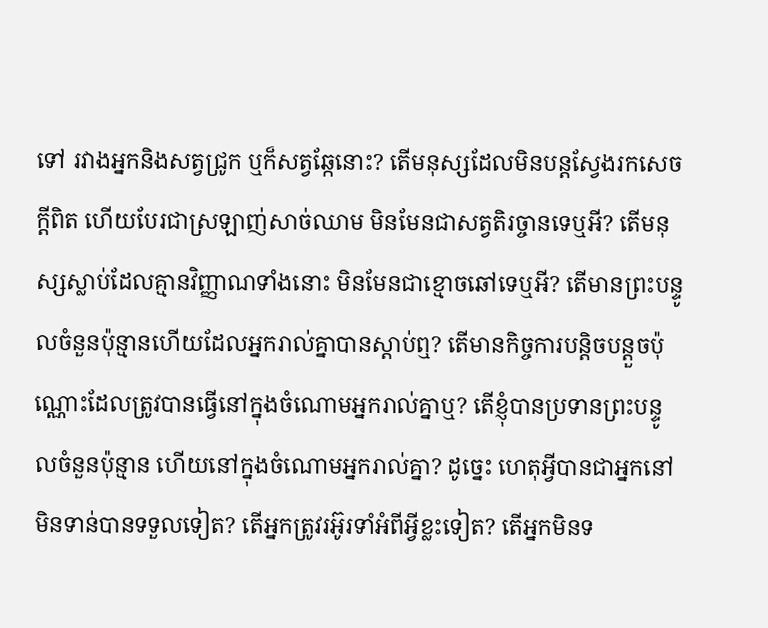ទៅ រវាងអ្នកនិងសត្វជ្រូក ឬក៏សត្វឆ្កែនោះ? តើមនុស្សដែលមិនបន្តស្វែងរកសេចក្តីពិត ហើយបែរជាស្រឡាញ់សាច់ឈាម មិនមែនជាសត្វតិរច្ចានទេឬអី? តើមនុស្សស្លាប់ដែលគ្មានវិញ្ញាណទាំងនោះ មិនមែនជាខ្មោចឆៅទេឬអី? តើមានព្រះបន្ទូលចំនួនប៉ុន្មានហើយដែលអ្នករាល់គ្នាបានស្ដាប់ឮ? តើមានកិច្ចការបន្ដិចបន្ដួចប៉ុណ្ណោះដែលត្រូវបានធ្វើនៅក្នុងចំណោមអ្នករាល់គ្នាឬ? តើខ្ញុំបានប្រទានព្រះបន្ទូលចំនួនប៉ុន្មាន ហើយនៅក្នុងចំណោមអ្នករាល់គ្នា? ដូច្នេះ ហេតុអ្វីបានជាអ្នកនៅមិនទាន់បានទទួលទៀត? តើអ្នកត្រូវរអ៊ូរទាំអំពីអ្វីខ្លះទៀត? តើអ្នកមិនទ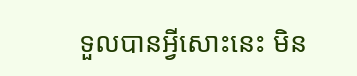ទួលបានអ្វីសោះនេះ មិន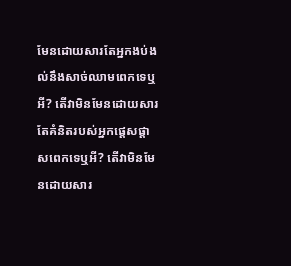មែនដោយសារតែអ្នកងប់ងល់នឹងសាច់ឈាមពេកទេឬអី? តើវាមិនមែនដោយសារតែគំនិតរបស់អ្នកផ្ដេសផ្ដាសពេកទេឬអី? តើវាមិនមែនដោយសារ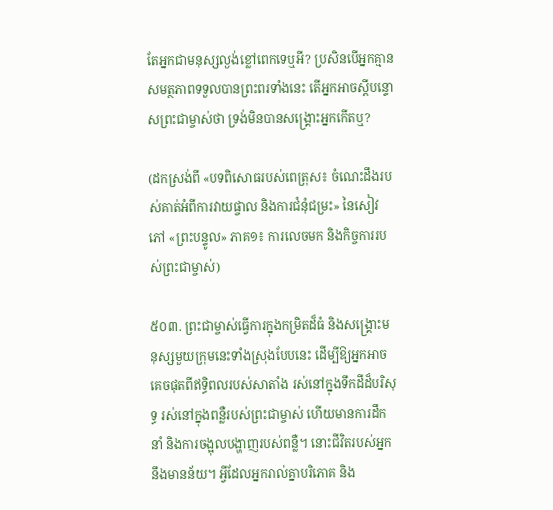តែអ្នកជាមនុស្សល្ងង់ខ្លៅពេកទេឬអី? ប្រសិនបើអ្នកគ្មានសមត្ថភាពទទួលបានព្រះពរទាំងនេះ តើអ្នកអាចស្ដីបន្ទោសព្រះជាម្ចាស់ថា ទ្រង់មិនបានសង្រ្គោះអ្នកកើតឬ?

(ដកស្រង់ពី «បទពិសោធរបស់ពេត្រុស៖ ចំណេះដឹងរបស់គាត់អំពីការវាយផ្ចាល និងការជំនុំជម្រះ» នៃសៀវភៅ «ព្រះបន្ទូល» ភាគ១៖ ការលេចមក និងកិច្ចការរបស់ព្រះជាម្ចាស់)

៥០៣. ព្រះជាម្ចាស់ធ្វើការក្នុងកម្រិតដ៏ធំ និងសង្រ្គោះមនុស្សមួយក្រុមនេះទាំងស្រុងបែបនេះ ដើម្បីឱ្យអ្នកអាចគេចផុតពីឥទ្ធិពលរបស់សាតាំង រស់នៅក្នុងទឹកដីដ៏បរិសុទ្ធ រស់នៅក្នុងពន្លឺរបស់ព្រះជាម្ចាស់ ហើយមានការដឹកនាំ និងការចង្អុលបង្ហាញរបស់ពន្លឺ។ នោះជីវិតរបស់អ្នកនឹងមានន័យ។ អ្វីដែលអ្នករាល់គ្នាបរិភោគ និង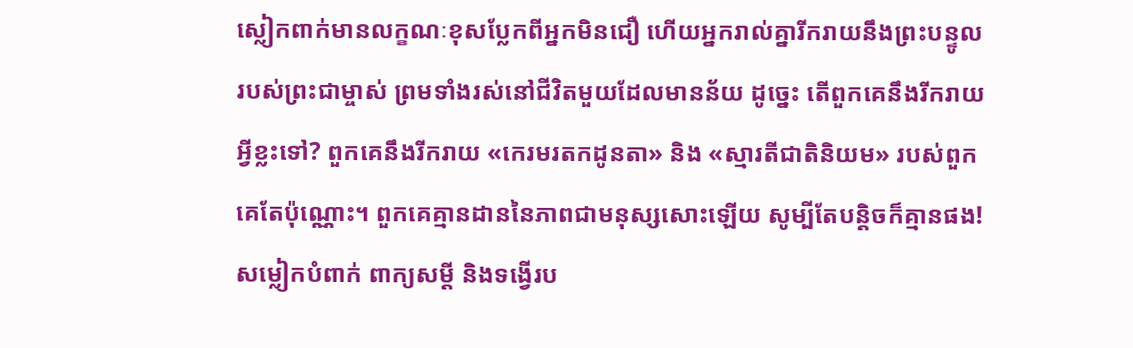ស្លៀកពាក់មានលក្ខណៈខុសប្លែកពីអ្នកមិនជឿ ហើយអ្នករាល់គ្នារីករាយនឹងព្រះបន្ទូលរបស់ព្រះជាម្ចាស់ ព្រមទាំងរស់នៅជីវិតមួយដែលមានន័យ ដូច្នេះ តើពួកគេនឹងរីករាយអ្វីខ្លះទៅ? ពួកគេនឹងរីករាយ «កេរមរតកដូនតា» និង «ស្មារតីជាតិនិយម» របស់ពួកគេតែប៉ុណ្ណោះ។ ពួកគេគ្មានដាននៃភាពជាមនុស្សសោះឡើយ សូម្បីតែបន្ដិចក៏គ្មានផង! សម្លៀកបំពាក់ ពាក្យសម្ដី និងទង្វើរប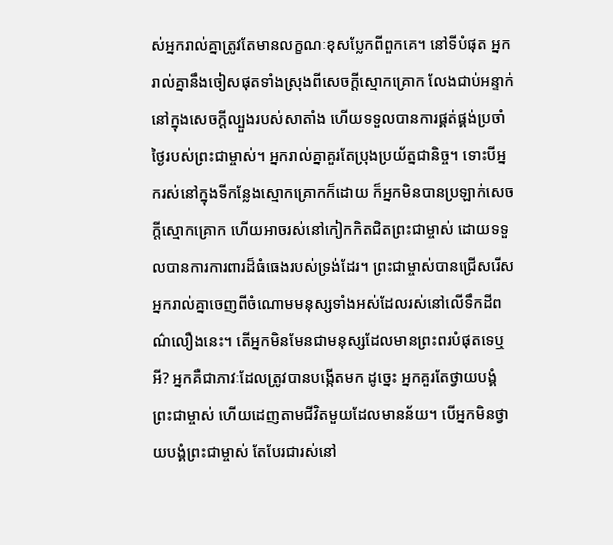ស់អ្នករាល់គ្នាត្រូវតែមានលក្ខណៈខុសប្លែកពីពួកគេ។ នៅទីបំផុត អ្នករាល់គ្នានឹងចៀសផុតទាំងស្រុងពីសេចក្តីស្មោកគ្រោក លែងជាប់អន្ទាក់នៅក្នុងសេចក្តីល្បួងរបស់សាតាំង ហើយទទួលបានការផ្គត់ផ្គង់ប្រចាំថ្ងៃរបស់ព្រះជាម្ចាស់។ អ្នករាល់គ្នាគួរតែប្រុងប្រយ័ត្នជានិច្ច។ ទោះបីអ្នករស់នៅក្នុងទីកន្លែងស្មោកគ្រោកក៏ដោយ ក៏អ្នកមិនបានប្រឡាក់សេចក្តីស្មោកគ្រោក ហើយអាចរស់នៅកៀកកិតជិតព្រះជាម្ចាស់ ដោយទទួលបានការការពារដ៏ធំធេងរបស់ទ្រង់ដែរ។ ព្រះជាម្ចាស់បានជ្រើសរើសអ្នករាល់គ្នាចេញពីចំណោមមនុស្សទាំងអស់ដែលរស់នៅលើទឹកដីពណ៌លឿងនេះ។ តើអ្នកមិនមែនជាមនុស្សដែលមានព្រះពរបំផុតទេឬអី? អ្នកគឺជាភាវៈដែលត្រូវបានបង្កើតមក ដូច្នេះ អ្នកគួរតែថ្វាយបង្គំព្រះជាម្ចាស់ ហើយដេញតាមជីវិតមួយដែលមានន័យ។ បើអ្នកមិនថ្វាយបង្គំព្រះជាម្ចាស់ តែបែរជារស់នៅ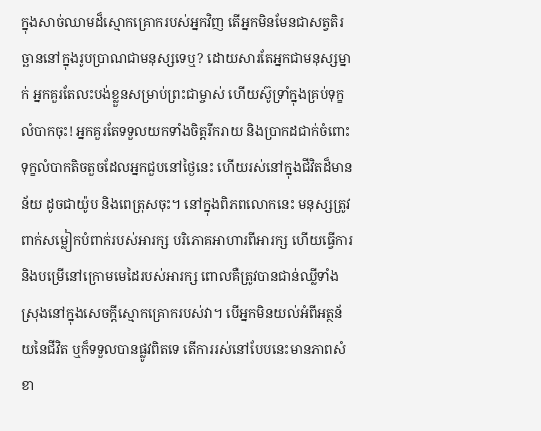ក្នុងសាច់ឈាមដ៏ស្មោកគ្រោករបស់អ្នកវិញ តើអ្នកមិនមែនជាសត្វតិរច្ឆាននៅក្នុងរូបប្រាណជាមនុស្សទេឬ? ដោយសារតែអ្នកជាមនុស្សម្នាក់ អ្នកគួរតែលះបង់ខ្លួនសម្រាប់ព្រះជាម្ចាស់ ហើយស៊ូទ្រាំក្នុងគ្រប់ទុក្ខលំបាកចុះ! អ្នកគួរតែទទួលយកទាំងចិត្តរីករាយ និងប្រាកដជាក់ចំពោះទុក្ខលំបាកតិចតួចដែលអ្នកជួបនៅថ្ងៃនេះ ហើយរស់នៅក្នុងជីវិតដ៏មានន័យ ដូចជាយ៉ូប និងពេត្រុសចុះ។ នៅក្នុងពិភពលោកនេះ មនុស្សត្រូវពាក់សម្លៀកបំពាក់របស់អារក្ស បរិភោគអាហារពីអារក្ស ហើយធ្វើការ និងបម្រើនៅក្រោមមេដៃរបស់អារក្ស ពោលគឺត្រូវបានជាន់ឈ្លីទាំងស្រុងនៅក្នុងសេចក្តីស្មោកគ្រោករបស់វា។ បើអ្នកមិនយល់អំពីអត្ថន័យនៃជីវិត ឬក៏ទទួលបានផ្លូវពិតទេ តើការរស់នៅបែបនេះមានភាពសំខា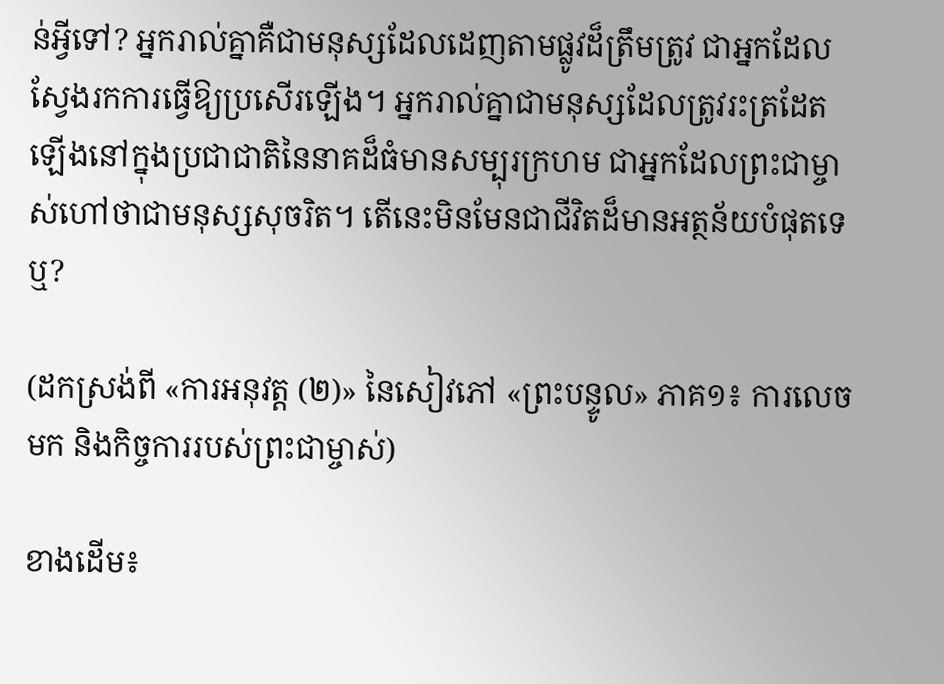ន់អ្វីទៅ? អ្នករាល់គ្នាគឺជាមនុស្សដែលដេញតាមផ្លូវដ៏ត្រឹមត្រូវ ជាអ្នកដែលស្វែងរកការធ្វើឱ្យប្រសើរឡើង។ អ្នករាល់គ្នាជាមនុស្សដែលត្រូវរះត្រដែតឡើងនៅក្នុងប្រជាជាតិនៃនាគដ៏ធំមានសម្បុរក្រហម ជាអ្នកដែលព្រះជាម្ចាស់ហៅថាជាមនុស្សសុចរិត។ តើនេះមិនមែនជាជីវិតដ៏មានអត្ថន័យបំផុតទេឬ?

(ដកស្រង់ពី «ការអនុវត្ត (២)» នៃសៀវភៅ «ព្រះបន្ទូល» ភាគ១៖ ការលេចមក និងកិច្ចការរបស់ព្រះជាម្ចាស់)

ខាងដើម៖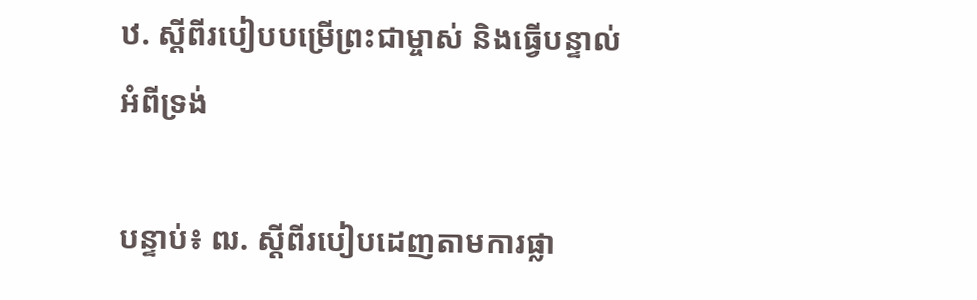ឋ. ស្ដីពីរបៀបបម្រើព្រះជាម្ចាស់ និងធ្វើបន្ទាល់អំពីទ្រង់

បន្ទាប់៖ ឍ. ស្ដីពីរបៀបដេញតាមការផ្លា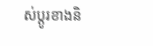ស់ប្ដូរខាងនិ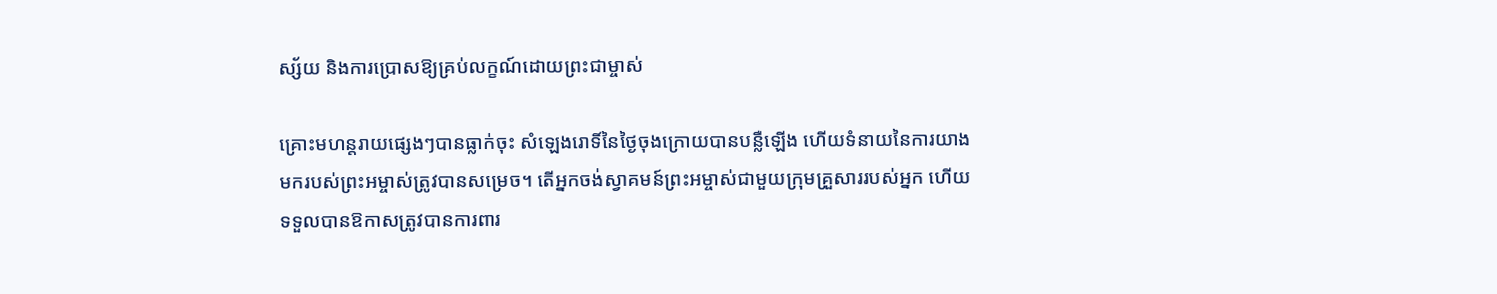ស្ស័យ និងការប្រោសឱ្យគ្រប់លក្ខណ៍ដោយព្រះជាម្ចាស់

គ្រោះមហន្តរាយផ្សេងៗបានធ្លាក់ចុះ សំឡេងរោទិ៍នៃថ្ងៃចុងក្រោយបានបន្លឺឡើង ហើយទំនាយនៃការយាងមករបស់ព្រះអម្ចាស់ត្រូវបានសម្រេច។ តើអ្នកចង់ស្វាគមន៍ព្រះអម្ចាស់ជាមួយក្រុមគ្រួសាររបស់អ្នក ហើយទទួលបានឱកាសត្រូវបានការពារ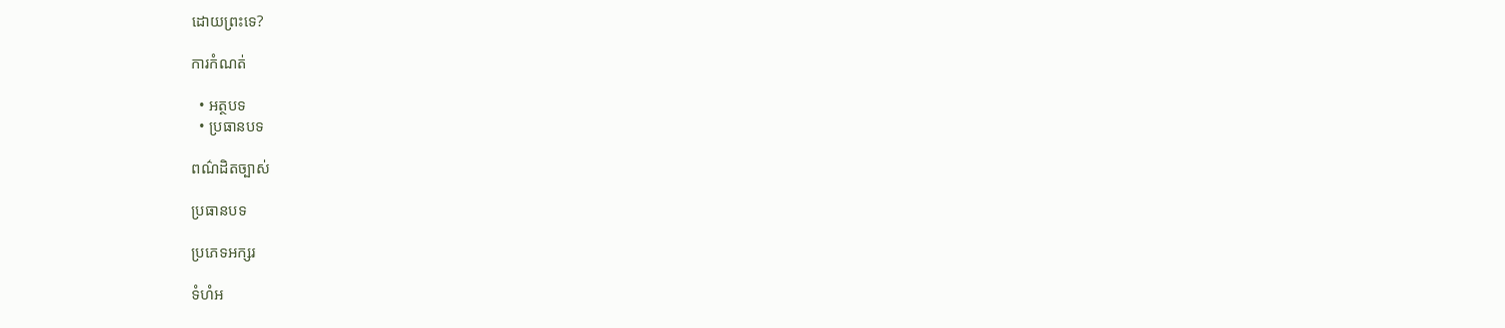ដោយព្រះទេ?

ការកំណត់

  • អត្ថបទ
  • ប្រធានបទ

ពណ៌ដិតច្បាស់

ប្រធានបទ

ប្រភេទអក្សរ

ទំហំអ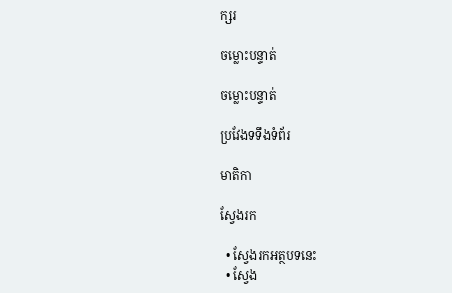ក្សរ

ចម្លោះបន្ទាត់

ចម្លោះបន្ទាត់

ប្រវែងទទឹងទំព័រ

មាតិកា

ស្វែងរក

  • ស្វែងរកអត្ថបទនេះ
  • ស្វែង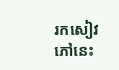រកសៀវភៅនេះ